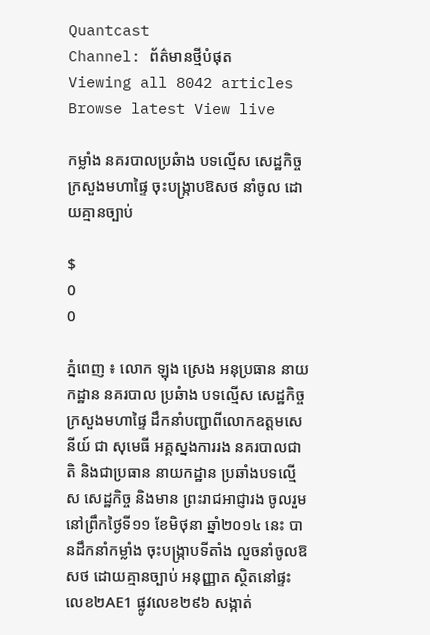Quantcast
Channel: ព័ត៌មានថ្មីបំផុត
Viewing all 8042 articles
Browse latest View live

កម្លាំង នគរបាលប្រឆំាង បទល្មើស សេដ្ឋកិច្ច ក្រសួងមហាផ្ទៃ ចុះបង្ក្រាបឱសថ នាំចូល ដោយគ្មានច្បាប់

$
0
0

ភ្នំពេញ ៖ លោក ឡុង ស្រេង អនុប្រធាន នាយកដ្ឋាន នគរបាល ប្រឆំាង បទល្មើស សេដ្ឋកិច្ច ក្រសួងមហាផ្ទៃ ដឹកនាំបញ្ជាពីលោកឧត្តមសេនីយ៍ ជា សុមេធី អគ្គស្នងការរង នគរបាលជាតិ និងជាប្រធាន នាយកដ្ឋាន ប្រឆាំងបទល្មើស សេដ្ឋកិច្ច និងមាន ព្រះរាជអាជ្ញារង ចូលរួម នៅព្រឹកថ្ងៃទី១១ ខែមិថុនា ឆ្នាំ២០១៤ នេះ បានដឹកនាំកម្លាំង ចុះបង្ក្រាបទីតាំង លួចនាំចូលឱសថ ដោយគ្មានច្បាប់ អនុញ្ញាត ស្ថិតនៅផ្ទះលេខ២AE1 ផ្លូវលេខ២៩៦ សង្កាត់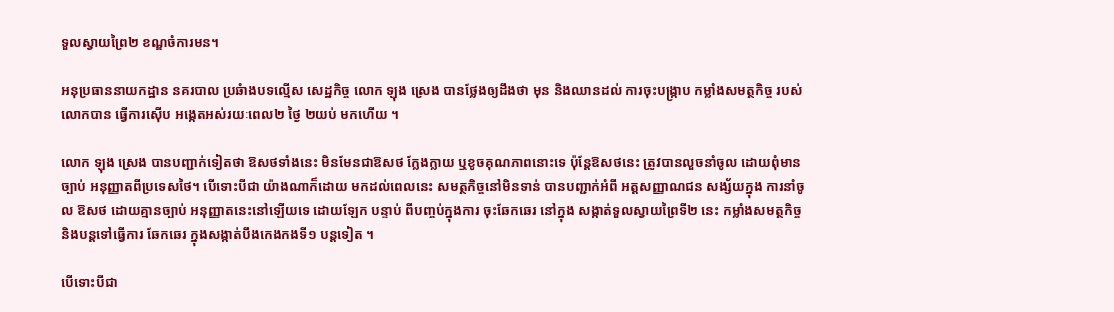ទួលស្វាយព្រៃ២ ខណ្ឌចំការមន។

អនុប្រធាននាយកដ្ឋាន នគរបាល ប្រឆំាងបទល្មើស សេដ្ឋកិច្ច លោក ឡុង ស្រេង បានថ្លែងឲ្យដឹងថា មុន និងឈានដល់ ការចុះបង្រ្កាប កម្លាំងសមត្ថកិច្ច របស់លោកបាន ធ្វើការស៊ើប អង្កេតអស់រយៈពេល២ ថ្ងៃ ២យប់ មកហើយ ។

លោក ឡុង ស្រេង បានបញ្ជាក់ទៀតថា ឱសថទាំងនេះ មិនមែនជាឱសថ ក្លែងក្លាយ ឬខូចគុណភាពនោះទេ ប៉ុន្តែឱសថនេះ ត្រូវបានលួចនាំចូល ដោយពុំមានច្បាប់ អនុញ្ញាតពីប្រទេសថៃ។ បើទោះបីជា យ៉ាងណាក៏ដោយ មកដល់ពេលនេះ សមត្ថកិច្ចនៅមិនទាន់ បានបញ្ជាក់អំពី អត្តសញ្ញាណជន សង្ស័យក្នុង ការនាំចូល ឱសថ ដោយគ្មានច្បាប់ អនុញ្ញាតនេះនៅឡើយទេ ដោយឡែក បន្ទាប់ ពីបញ្ចប់ក្នុងការ ចុះឆែកឆេរ នៅក្នុង សង្កាត់ទួលស្វាយព្រៃទី២ នេះ កម្លាំងសមត្ថកិច្ច និងបន្តទៅធ្វើការ ឆែកឆេរ ក្នុងសង្កាត់បឹងកេងកងទី១ បន្តទៀត ។

បើទោះបីជា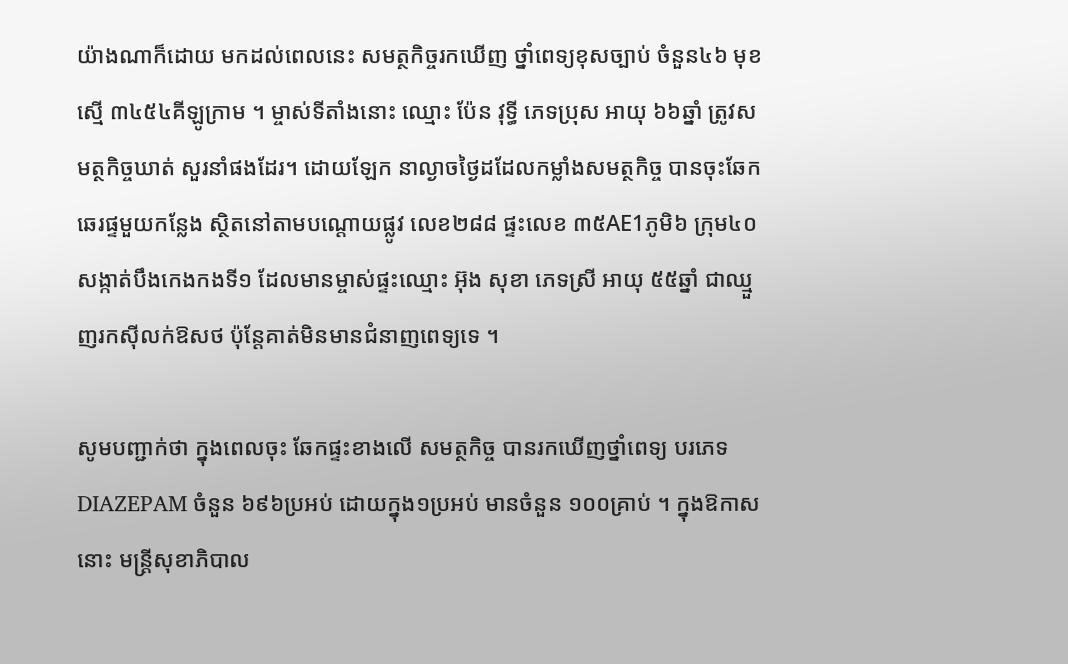យ៉ាងណាក៏ដោយ មកដល់ពេលនេះ សមត្ថកិច្ចរកឃើញ ថ្នាំពេទ្យខុសច្បាប់ ចំនួន៤៦ មុខ ស្មើ ៣៤៥៤គីឡូក្រាម ។ ម្ចាស់ទីតាំងនោះ ឈ្មោះ ប៉ែន វុទ្ធី ភេទប្រុស អាយុ ៦៦ឆ្នាំ ត្រូវសមត្ថកិច្ចឃាត់ សួរនាំផងដែរ។ ដោយឡែក នាល្ងាចថ្ងៃដដែលកម្លាំងសមត្ថកិច្ច បានចុះឆែក ឆេរផ្ទមួយកន្លែង ស្ថិតនៅតាមបណ្តោយផ្លូវ លេខ២៨៨ ផ្ទះលេខ ៣៥AE1ភូមិ៦ ក្រុម៤០ សង្កាត់បឹងកេងកងទី១ ដែលមានម្ចាស់ផ្ទះឈ្មោះ អ៊ុង សុខា ភេទស្រី អាយុ ៥៥ឆ្នាំ ជាឈ្មួញរកស៊ីលក់ឱសថ ប៉ុន្តែគាត់មិនមានជំនាញពេទ្យទេ ។

សូមបញ្ជាក់ថា ក្នុងពេលចុះ ឆែកផ្ទះខាងលើ សមត្ថកិច្ច បានរកឃើញថ្នាំពេទ្យ បរភេទ DIAZEPAM ចំនួន ៦៩៦ប្រអប់ ដោយក្នុង១ប្រអប់ មានចំនួន ១០០គ្រាប់ ។ ក្នុងឱកាសនោះ មន្រ្តីសុខាភិបាល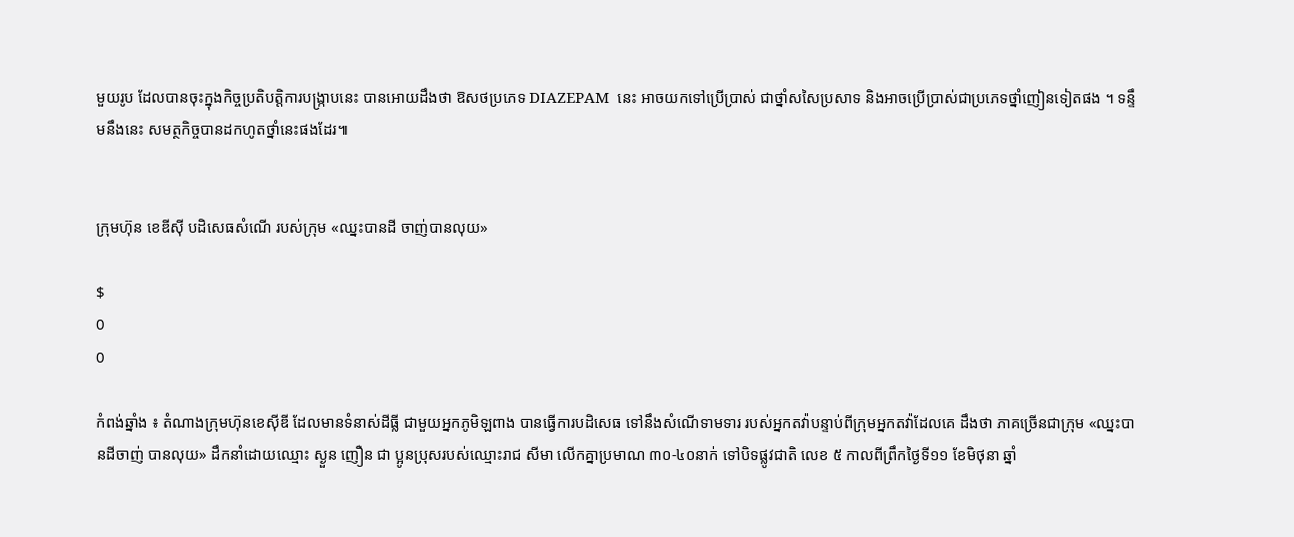មួយរូប ដែលបានចុះក្នុងកិច្ចប្រតិបត្តិការបង្រ្កាបនេះ បានអោយដឹងថា ឱសថប្រភេទ DIAZEPAM  នេះ អាចយកទៅប្រើប្រាស់ ជាថ្នាំសសៃប្រសាទ និងអាចប្រើប្រាស់ជាប្រភេទថ្នាំញៀនទៀតផង ។ ទន្ទឹមនឹងនេះ សមត្ថកិច្ចបានដកហូតថ្នាំនេះផងដែរ៕


ក្រុមហ៊ុន ខេឌីស៊ី បដិសេធសំណើ របស់ក្រុម «ឈ្នះបានដី ចាញ់បានលុយ»

$
0
0

កំពង់ឆ្នាំង ៖ តំណាងក្រុមហ៊ុនខេស៊ីឌី ដែលមានទំនាស់ដីធ្លី ជាមួយអ្នកភូមិឡពាង បានធ្វើការបដិសេធ ទៅនឹងសំណើទាមទារ របស់អ្នកតវ៉ាបន្ទាប់ពីក្រុមអ្នកតវ៉ាដែលគេ ដឹងថា ភាគច្រើនជាក្រុម «ឈ្នះបានដីចាញ់ បានលុយ» ដឹកនាំដោយឈ្មោះ ស្ងួន ញឿន ជា ប្អូនប្រុសរបស់ឈ្មោះរាជ សីមា លើកគ្នាប្រមាណ ៣០-៤០នាក់ ទៅបិទផ្លូវជាតិ លេខ ៥ កាលពីព្រឹកថ្ងៃទី១១ ខែមិថុនា ឆ្នាំ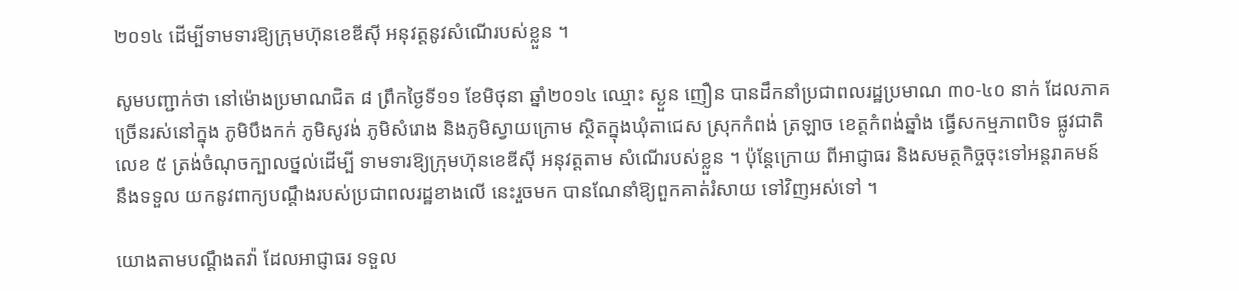២០១៤ ដើម្បីទាមទារឱ្យក្រុមហ៊ុនខេឌីស៊ី អនុវត្ដនូវសំណើរបស់ខ្លួន ។

សូមបញ្ជាក់ថា នៅម៉ោងប្រមាណជិត ៨ ព្រឹកថ្ងៃទី១១ ខែមិថុនា ឆ្នាំ២០១៤ ឈ្មោះ ស្ងួន ញឿន បានដឹកនាំប្រជាពលរដ្ឋប្រមាណ ៣០-៤០ នាក់ ដែលភាគច្រើនរស់នៅក្នុង ភូមិបឹងកក់ ភូមិសូវង់ ភូមិសំរោង និងភូមិស្វាយក្រោម ស្ថិតក្នុងឃុំតាជេស ស្រុកកំពង់ ត្រឡាច ខេត្ដកំពង់ឆ្នាំង ធ្វើសកម្មភាពបិទ ផ្លូវជាតិលេខ ៥ ត្រង់ចំណុចក្បាលថ្នល់ដើម្បី ទាមទារឱ្យក្រុមហ៊ុនខេឌីស៊ី អនុវត្ដតាម សំណើរបស់ខ្លួន ។ ប៉ុន្ដែក្រោយ ពីអាជ្ញាធរ និងសមត្ថកិច្ចចុះទៅអន្ដរាគមន៍ នឹងទទួល យកនូវពាក្យបណ្ដឹងរបស់ប្រជាពលរដ្ឋខាងលើ នេះរួចមក បានណែនាំឱ្យពួកគាត់រំសាយ ទៅវិញអស់ទៅ ។

យោងតាមបណ្ដឹងតវ៉ា ដែលអាជ្ញាធរ ទទួល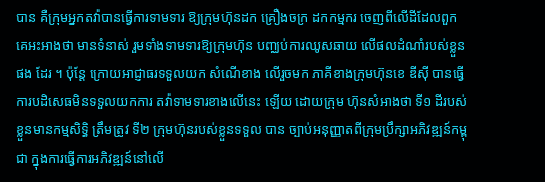បាន គឺក្រុមអ្នកតវ៉ាបានធ្វើការទាមទារ ឱ្យក្រុមហ៊ុនដក គ្រឿងចក្រ ដកកម្មករ ចេញពីលើដីដែលពួកគេអះអាងថា មានទំនាស់ រួមទាំងទាមទារឱ្យក្រុមហ៊ុន បញ្ឈប់ការឈូសឆាយ លើផលដំណាំរបស់ខ្លួនផង ដែរ ។ ប៉ុន្ដែ ក្រោយអាជ្ញាធរទទួលយក សំណើខាង លើរួចមក ភាគីខាងក្រុមហ៊ុនខេ ឌីស៊ី បានធ្វើការបដិសេធមិនទទួលយកការ តវ៉ាទាមទារខាងលើនេះ ឡើយ ដោយក្រុម ហ៊ុនសំអាងថា ទី១ ដីរបស់ខ្លួនមានកម្មសិទ្ធិ ត្រឹមត្រូវ ទី២ ក្រុមហ៊ុនរបស់ខ្លួនទទួល បាន ច្បាប់អនុញ្ញាតពីក្រុមប្រឹក្សាអភិវឌ្ឍន៍កម្ពុជា ក្នុងការធ្វើការអភិវឌ្ឍន៍នៅលើ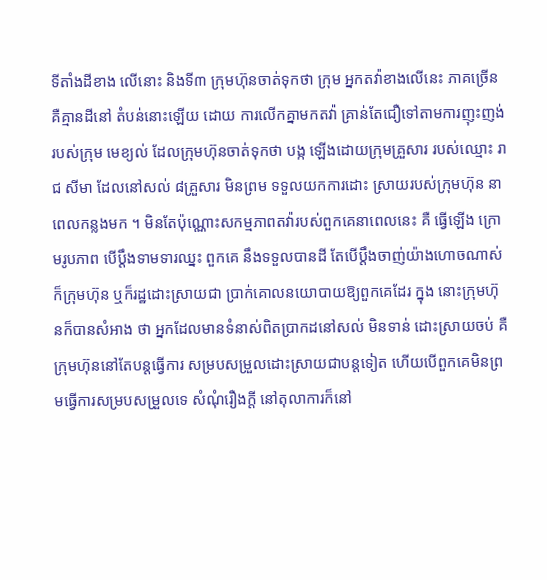ទីតាំងដីខាង លើនោះ និងទី៣ ក្រុមហ៊ុនចាត់ទុកថា ក្រុម អ្នកតវ៉ាខាងលើនេះ ភាគច្រើនគឺគ្មានដីនៅ តំបន់នោះឡើយ ដោយ ការលើកគ្នាមកតវ៉ា គ្រាន់តែជឿទៅតាមការញុះញង់របស់ក្រុម មេខ្យល់ ដែលក្រុមហ៊ុនចាត់ទុកថា បង្ក ឡើងដោយក្រុមគ្រួសារ របស់ឈ្មោះ រាជ សីមា ដែលនៅសល់ ៨គ្រួសារ មិនព្រម ទទួលយកការដោះ ស្រាយរបស់ក្រុមហ៊ុន នាពេលកន្លងមក ។ មិនតែប៉ុណ្ណោះសកម្មភាពតវ៉ារបស់ពួកគេនាពេលនេះ គឺ ធ្វើឡើង ក្រោមរូបភាព បើប្ដឹងទាមទារឈ្នះ ពួកគេ នឹងទទួលបានដី តែបើប្ដឹងចាញ់យ៉ាងហោចណាស់ ក៏ក្រុមហ៊ុន ឬក៏រដ្ឋដោះស្រាយជា ប្រាក់គោលនយោបាយឱ្យពួកគេដែរ ក្នុង នោះក្រុមហ៊ុនក៏បានសំអាង ថា អ្នកដែលមានទំនាស់ពិតប្រាកដនៅសល់ មិនទាន់ ដោះស្រាយចប់ គឺក្រុមហ៊ុននៅតែបន្ដធ្វើការ សម្របសម្រួលដោះស្រាយជាបន្ដទៀត ហើយបើពួកគេមិនព្រមធ្វើការសម្របសម្រួលទេ សំណុំរឿងក្ដី នៅតុលាការក៏នៅ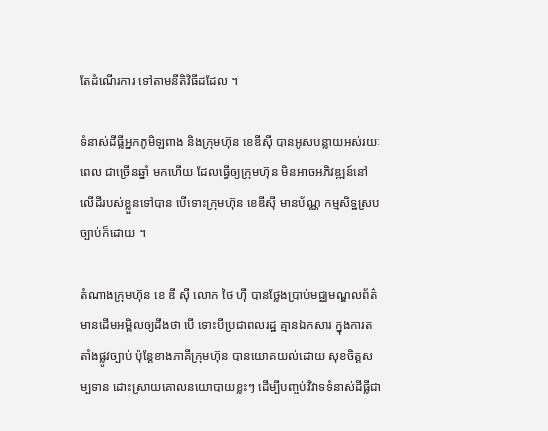តែដំណើរការ ទៅតាមនីតិវិធីដដែល ។

ទំនាស់ដីធ្លីអ្នកភូមិឡពាង និងក្រុមហ៊ុន ខេឌីស៊ី បានអូសបន្លាយអស់រយៈពេល ជាច្រើនឆ្នាំ មកហើយ ដែលធ្វើឲ្យក្រុមហ៊ុន មិនអាចអភិវឌ្ឍន៍នៅលើដីរបស់ខ្លួនទៅបាន បើទោះក្រុមហ៊ុន ខេឌីស៊ី មានប័ណ្ណ កម្មសិទ្ឋស្របច្បាប់ក៏ដោយ ។

តំណាងក្រុមហ៊ុន ខេ ឌី ស៊ី លោក ថៃ ហ៊ី បានថ្លែងប្រាប់មជ្ឈមណ្ឌលព័ត៌មានដើមអម្ពិលឲ្យដឹងថា បើ ទោះបីប្រជាពលរដ្ឋ គ្មានឯកសារ ក្នុងការតតាំងផ្លូវច្បាប់ ប៉ុន្តែខាងភាគីក្រុមហ៊ុន បានយោគយល់ដោយ សុខចិត្តសម្បទាន ដោះស្រាយគោលនយោបាយខ្លះៗ ដើម្បីបញ្ចប់វិវាទទំនាស់ដីធ្លីជា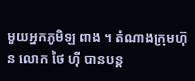មួយអ្នកភូមិឡ ពាង ។ តំណាងក្រុមហ៊ុន លោក ថៃ ហ៊ី បានបន្ត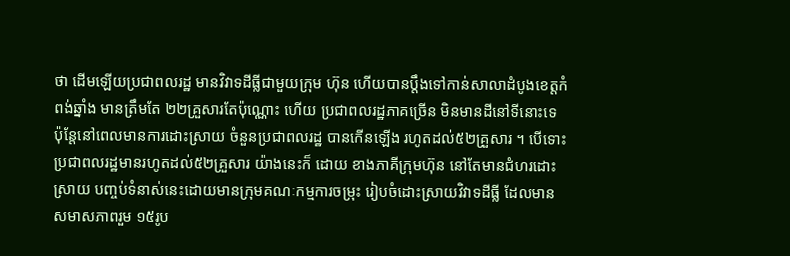ថា ដើមឡើយប្រជាពលរដ្ឋ មានវិវាទដីធ្លីជាមួយក្រុម ហ៊ុន ហើយបានប្តឹងទៅកាន់សាលាដំបូងខេត្តកំពង់ឆ្នាំង មានត្រឹមតែ ២២គ្រួសារតែប៉ុណ្ណោះ ហើយ ប្រជាពលរដ្ឋភាគច្រើន មិនមានដីនៅទីនោះទេ ប៉ុន្តែនៅពេលមានការដោះស្រាយ ចំនួនប្រជាពលរដ្ឋ បានកើនឡើង រហូតដល់៥២គ្រួសារ ។ បើទោះប្រជាពលរដ្ឋមានរហូតដល់៥២គ្រួសារ យ៉ាងនេះក៏ ដោយ ខាងភាគីក្រុមហ៊ុន នៅតែមានជំហរដោះស្រាយ បញ្ចប់ទំនាស់នេះដោយមានក្រុមគណៈកម្មការចម្រុះ រៀបចំដោះស្រាយវិវាទដីធ្លី ដែលមានសមាសភាពរួម ១៥រូប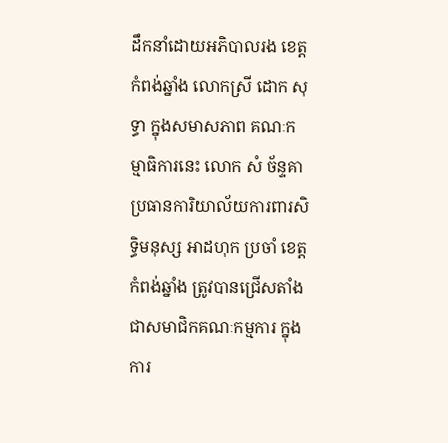ដឹកនាំដោយអភិបាលរង ខេត្តកំពង់ឆ្នាំង លោកស្រី ដោក សុទ្ធា ក្នុងសមាសភាព គណៈកម្មាធិការនេះ លោក សំ ច័ន្ទគា ប្រធានការិយាល័យការពារសិទ្ធិមនុស្ស អាដហុក ប្រចាំ ខេត្តកំពង់ឆ្នាំង ត្រូវបានជ្រើសតាំងជាសមាជិកគណៈកម្មការ ក្នុងការ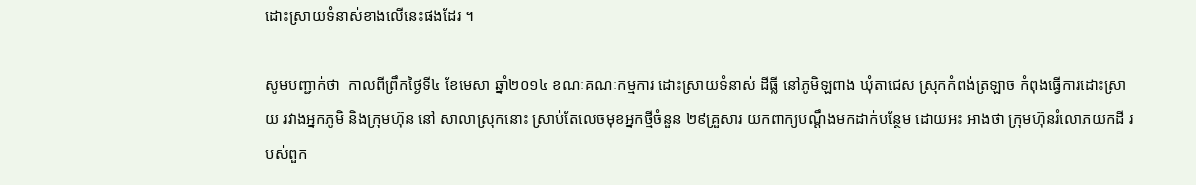ដោះស្រាយទំនាស់ខាងលើនេះផងដែរ ។

សូមបញ្ជាក់ថា  កាលពីព្រឹកថ្ងៃទី៤ ខែមេសា ឆ្នាំ២០១៤ ខណៈគណៈកម្មការ ដោះស្រាយទំនាស់ ដីធ្លី នៅភូមិឡពាង ឃុំតាជេស ស្រុកកំពង់ត្រឡាច កំពុងធ្វើការដោះស្រាយ រវាងអ្នកភូមិ និងក្រុមហ៊ុន នៅ សាលាស្រុកនោះ ស្រាប់តែលេចមុខអ្នកថ្មីចំនួន ២៩គ្រួសារ យកពាក្យបណ្ដឹងមកដាក់បន្ថែម ដោយអះ អាងថា ក្រុមហ៊ុនរំលោភយកដី របស់ពួក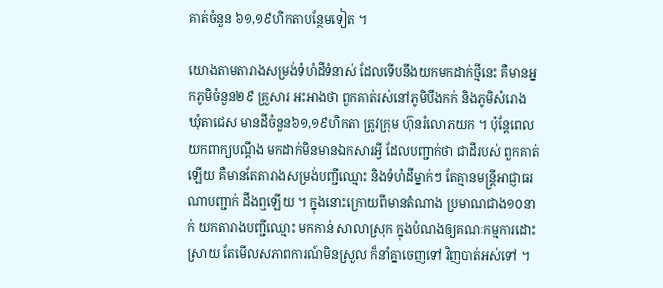គាត់ចំនួន ៦១,១៩ហិកតាបន្ថែមទៀត ។

យោងតាមតារាងសម្រង់ទំហំដីទំនាស់ ដែលទើបនឹងយកមកដាក់ថ្មីនេះ គឺមានអ្នកភូមិចំនួន២៩ គ្រួសារ អះអាងថា ពួកគាត់រស់នៅភូមិបឹងកក់ និងភូមិសំរោង ឃុំតាជេស មានដីចំនួន៦១,១៩ហិកតា ត្រូវក្រុម ហ៊ុនរំលោភយក ។ ប៉ុន្តែពេលយកពាក្យបណ្ដឹង មកដាក់មិនមានឯកសារអ្វី ដែលបញ្ជាក់ថា ជាដីរបស់ ពួកគាត់ឡើយ គឺមានតែតារាងសម្រង់បញ្ជីឈ្មោះ និងទំហំដីម្នាក់ៗ តែគ្មានមន្ត្រីអាជ្ញាធរ ណាបញ្ជាក់ ដឹងឮឡើយ ។ ក្នុងនោះក្រោយពីមានតំណាង ប្រមាណជាង១០នាក់ យកតារាងបញ្ជីឈ្មោះ មកកាន់ សាលាស្រុក ក្នុងបំណងឲ្យគណៈកម្មការដោះស្រាយ តែមើលសភាពការណ៍មិនស្រួល ក៏នាំគ្នាចេញទៅ វិញបាត់អស់ទៅ ។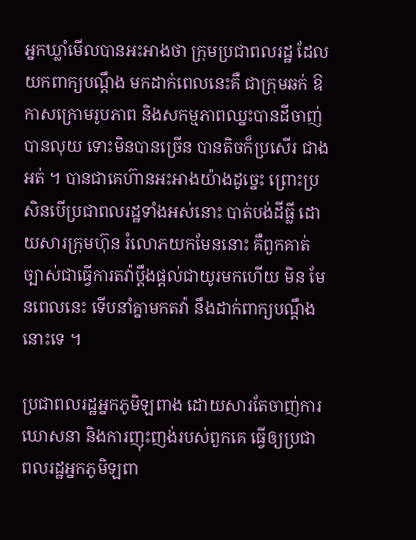អ្នកឃ្លាំមើលបានអះអាងថា ក្រុមប្រជាពលរដ្ឋ ដែលយកពាក្យបណ្ដឹង មកដាក់ពេលនេះគឺ ជាក្រុមឆក់ ឱកាសក្រោមរូបភាព និងសកម្មភាពឈ្នះបានដីចាញ់បានលុយ ទោះមិនបានច្រើន បានតិចក៏ប្រសើរ ជាងអត់ ។ បានជាគេហ៊ានអះអាងយ៉ាងដូច្នេះ ព្រោះប្រសិនបើប្រជាពលរដ្ឋទាំងអស់នោះ បាត់បង់ដីធ្លី ដោយសារក្រុមហ៊ុន រំលោភយកមែននោះ គឺពួកគាត់ច្បាស់ជាធ្វើការតវ៉ាប្ដឹងផ្ដល់ជាយូរមកហើយ មិន មែនពេលនេះ ទើបនាំគ្នាមកតវ៉ា នឹងដាក់ពាក្យបណ្ដឹងនោះទេ ។

ប្រជាពលរដ្ឋអ្នកភូមិឡពាង ដោយសារតែចាញ់ការឃោសនា និងការញុះញង់របស់ពួកគេ ធ្វើឲ្យប្រជា ពលរដ្ឋអ្នកភូមិឡពា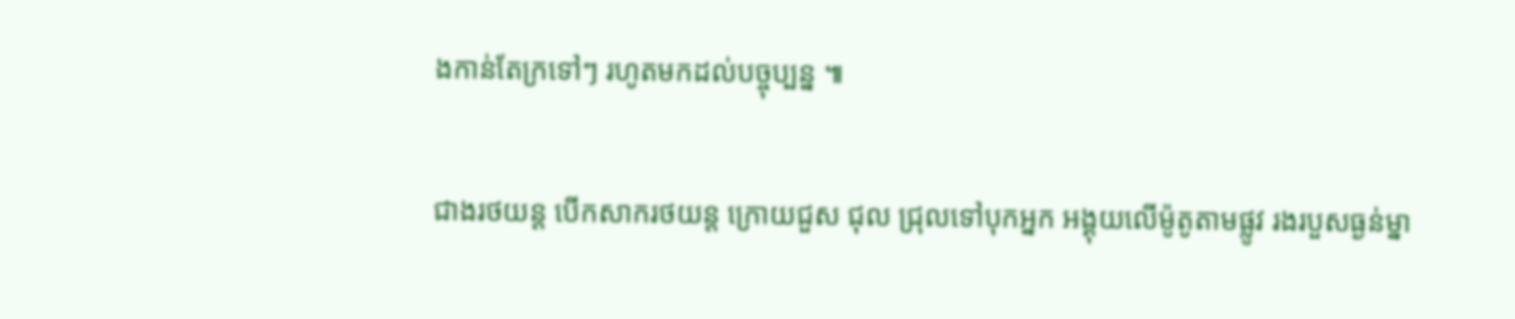ងកាន់តែក្រទៅៗ រហូតមកដល់បច្ចុប្បន្ន ៕

ជាងរថយន្ដ បើកសាករថយន្ដ ក្រោយជួស ជុល ជ្រុលទៅបុកអ្នក អង្គុយលើម៉ូតូតាមផ្លូវ រងរបួសធ្ងន់ម្នា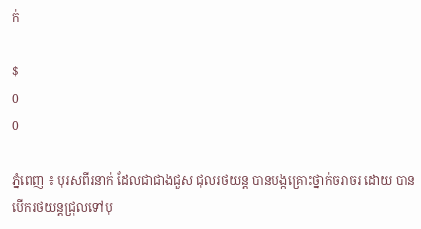ក់

$
0
0

ភ្នំពេញ ៖ បុរសពីរនាក់ ដែលជាជាងជួស ជុលរថយន្ដ បានបង្កគ្រោះថ្នាក់ចរាចរ ដោយ បានបើករថយន្ដជ្រុលទៅបុ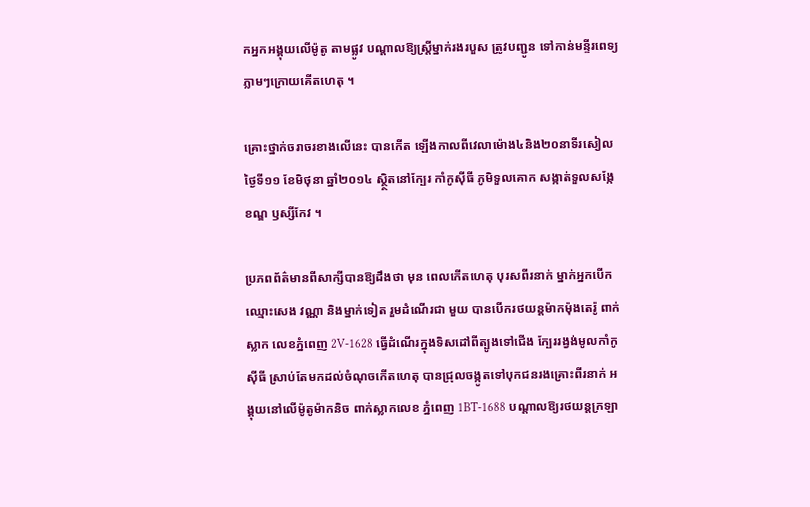កអ្នកអង្គុយលើម៉ូតូ តាមផ្លូវ បណ្ដាលឱ្យស្ដ្រីម្នាក់រងរបួស ត្រូវបញ្ជូន ទៅកាន់មន្ទីរពេទ្យភ្លាមៗក្រោយគើតហេតុ ។

គ្រោះថ្នាក់ចរាចរខាងលើនេះ បានកើត ឡើងកាលពីវេលាម៉ោង៤និង២០នាទីរសៀល ថ្ងៃទី១១ ខែមិថុនា ឆ្នាំ២០១៤ ស្ថ្ថិតនៅក្បែរ កាំកូស៊ីធី ភូមិទួលគោក សង្កាត់ទួលសង្កែ ខណ្ឌ ឫស្សីកែវ ។

ប្រភពព័ត៌មានពីសាក្សីបានឱ្យដឹងថា មុន ពេលកើតហេតុ បុរសពីរនាក់ ម្នាក់អ្នកបើក ឈ្មោះសេង វណ្ណា និងម្នាក់ទៀត រួមដំណើរជា មួយ បានបើករថយន្ដម៉ាកម៉ុងតេរ៉ូ ពាក់ស្លាក លេខភ្នំពេញ 2V-1628 ធ្វើដំណើរក្នុងទិសដៅពីត្បូងទៅជើង ក្បែររង្វង់មូលកាំកូស៊ីធី ស្រាប់តែមកដល់ចំណុចកើតហេតុ បានជ្រុលចង្កូតទៅបុកជនរងគ្រោះពីរនាក់ អង្គុយនៅលើម៉ូតូម៉ាកនិច ពាក់ស្លាកលេខ ភ្នំពេញ 1BT-1688 បណ្ដាលឱ្យរថយន្ដក្រឡា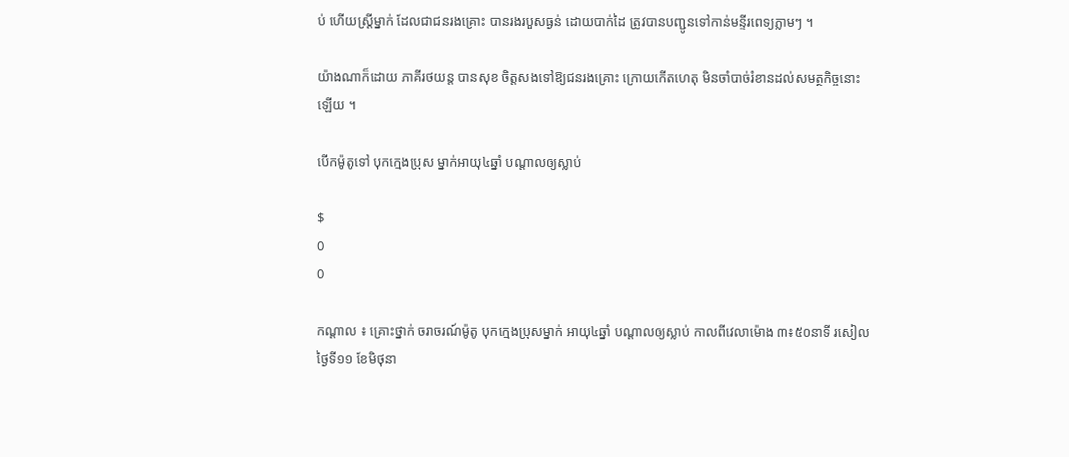ប់ ហើយស្ដ្រីម្នាក់ ដែលជាជនរងគ្រោះ បានរងរបួសធ្ងន់ ដោយបាក់ដៃ ត្រូវបានបញ្ជូនទៅកាន់មន្ទីរពេទ្យភ្លាមៗ ។

យ៉ាងណាក៏ដោយ ភាគីរថយន្ដ បានសុខ ចិត្ដសងទៅឱ្យជនរងគ្រោះ ក្រោយកើតហេតុ មិនចាំបាច់រំខានដល់សមត្ថកិច្ចនោះឡើយ ។

បើកម៉ូតូទៅ បុកក្មេងប្រុស ម្នាក់អាយុ៤ឆ្នាំ បណ្តាលឲ្យស្លាប់

$
0
0

កណ្តាល ៖ គ្រោះថ្នាក់ ចរាចរណ៍ម៉ូតូ បុកក្មេងប្រុសម្នាក់ អាយុ៤ឆ្នាំ បណ្តាលឲ្យស្លាប់ កាលពីវេលាម៉ោង ៣៖៥០នាទី រសៀលថ្ងៃទី១១ ខែមិថុនា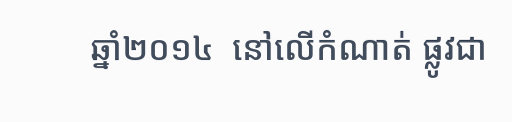ឆ្នាំ២០១៤  នៅលើកំណាត់ ផ្លូវជា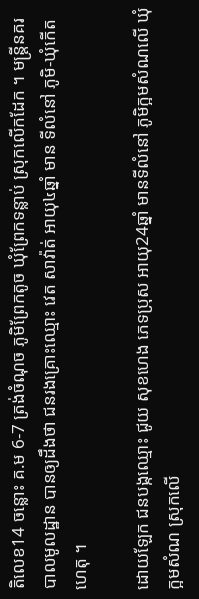តិលេខ14 ចន្លោះ គ.ម 6-7 ត្រង់ចំណុច ភូមិព្រែកតូច ឃុំព្រែកទន្លាប់ ស្រុកលើកដែក ។ មន្រ្តីនគរបាលមូលដ្ឋាន បានឲ្យដឹងថា ជនរងគ្រោះឈ្មោះ វេត សាវ៉ាត់ អាយុ៤ឆ្នាំ មាន ទីលំនៅ ភូមិ-ឃុំកើតហេតុ ។

ដោយឡែក ជនបង្កឈ្មោះ ជូយ សុខហេង ភេទប្រុស អាយុ24ឆ្នាំ មានទីលំនៅ ភូមិក្អមសំណលើ ឃុំក្អមសំណ ស្រុកលើ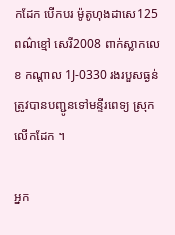កដែក បើកបរ ម៉ូតូហុងដាសេ125 ពណ៌ខ្មៅ សេរី2008 ពាក់ស្លាកលេខ កណ្តាល 1J-0330 រងរបួសធ្ងន់ ត្រូវបានបញ្ជូនទៅមន្ទីរពេទ្យ ស្រុកលើកដែក ។

អ្នក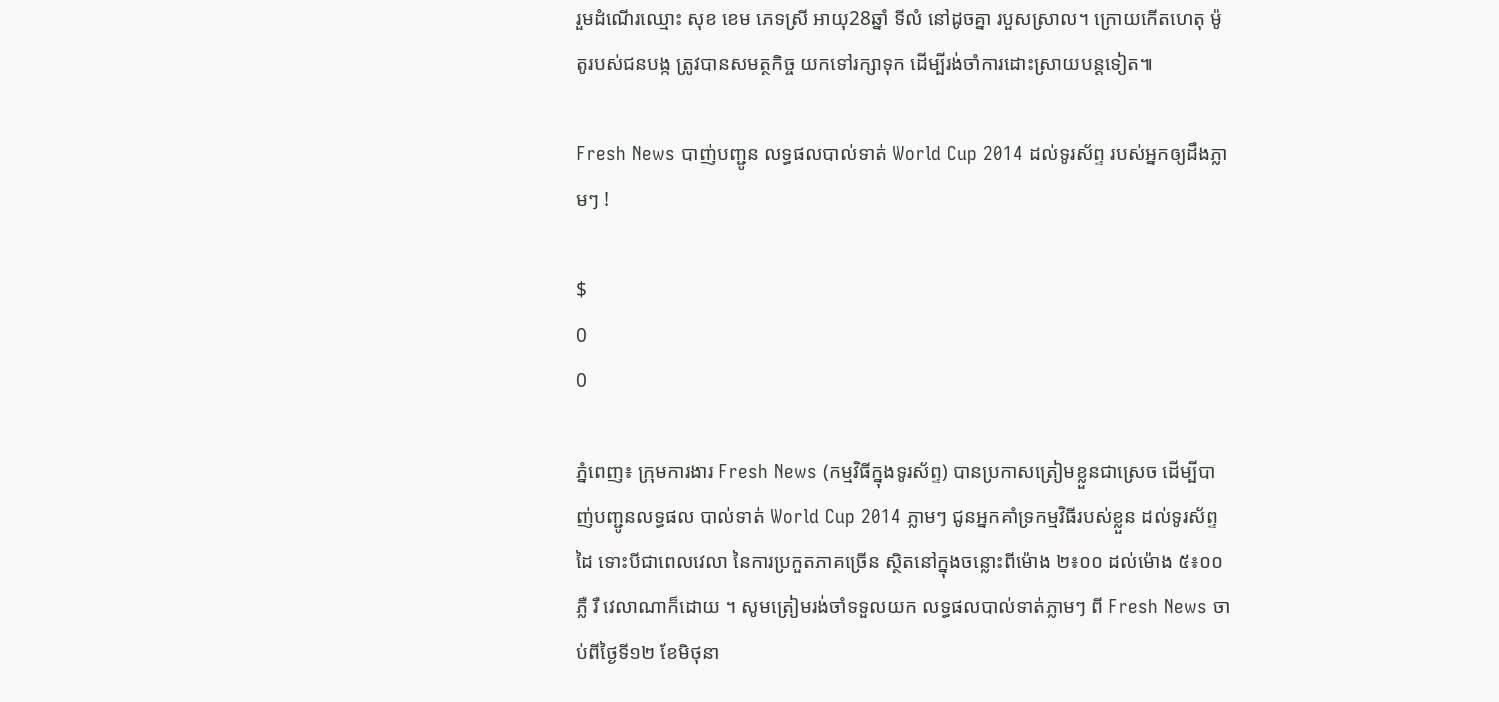រួមដំណើរឈ្មោះ សុខ ខេម ភេទស្រី អាយុ28ឆ្នាំ ទីលំ នៅដូចគ្នា របួសស្រាល។ ក្រោយកើតហេតុ ម៉ូតូរបស់ជនបង្ក ត្រូវបានសមត្ថកិច្ច យកទៅរក្សាទុក ដើម្បីរង់ចាំការដោះស្រាយបន្តទៀត៕

Fresh News បាញ់បញ្ជូន លទ្ធផលបាល់ទាត់ World Cup 2014 ដល់ទូរស័ព្ទ របស់អ្នកឲ្យដឹងភ្លាមៗ !

$
0
0

ភ្នំពេញ៖ ក្រុមការងារ Fresh News (កម្មវិធីក្នុងទូរស័ព្ទ) បានប្រកាសត្រៀមខ្លួនជាស្រេច ដើម្បីបាញ់បញ្ជូនលទ្ធផល បាល់ទាត់ World Cup 2014 ភ្លាមៗ ជូនអ្នកគាំទ្រកម្មវិធីរបស់ខ្លួន ដល់ទូរស័ព្ទដៃ ទោះបីជាពេលវេលា នៃការប្រកួតភាគច្រើន ស្ថិតនៅក្នុងចន្លោះពីម៉ោង ២៖០០ ដល់ម៉ោង ៥៖០០ភ្លឺ រឺ វេលាណាក៏ដោយ ។ សូមត្រៀមរង់ចាំទទួលយក លទ្ធផលបាល់ទាត់ភ្លាមៗ ពី Fresh News ចាប់ពីថ្ងៃទី១២ ខែមិថុនា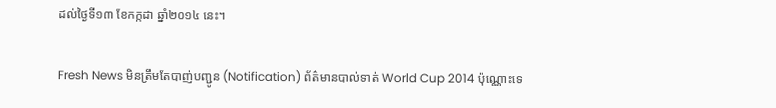ដល់ថ្ងៃទី១៣ ខែកក្កដា ឆ្នាំ២០១៤ នេះ។

Fresh News មិនត្រឹមតែបាញ់បញ្ជូន (Notification) ព័ត៌មានបាល់ទាត់ World Cup 2014 ប៉ុណ្ណោះទេ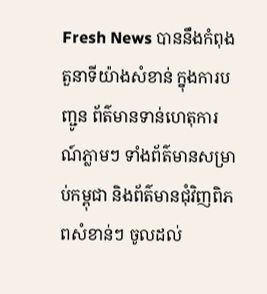Fresh News បាននឹងកំពុងតួនាទីយ៉ាងសំខាន់ ក្នុងការបញ្ជូន ព័ត៌មានទាន់ហេតុការណ៍ភ្លាមៗ ទាំងព័ត៌មានសម្រាប់កម្ពុជា និងព័ត៌មានជំុវិញពិភពសំខាន់ៗ ចូលដល់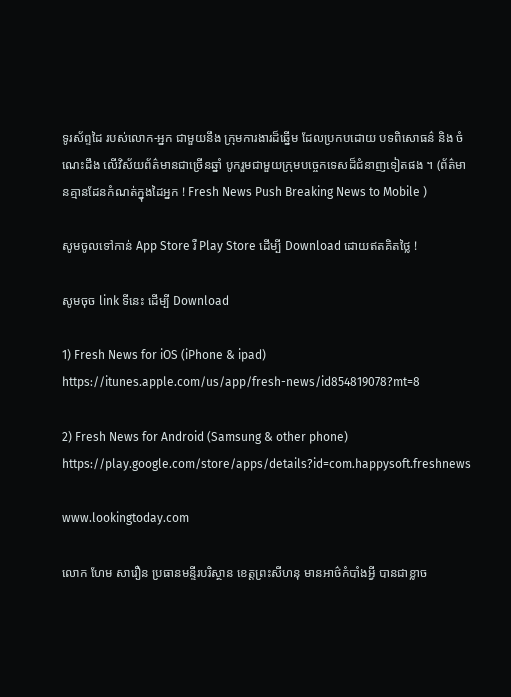ទូរស័ព្ទដៃ របស់លោក-អ្នក ជាមួយនឹង ក្រុមការងារដ៏ឆ្នើម ដែលប្រកបដោយ បទពិសោធន៌ និង ចំណេះដឹង លើវិស័យព័ត៌មានជាច្រើនឆ្នាំ បូករួមជាមួយក្រុមបច្ចេកទេសដ៏ជំនាញទៀតផង ។ (ព័ត៌មានគ្មានដែនកំណត់ក្នុងដៃអ្នក ! Fresh News Push Breaking News to Mobile )

សូមចូលទៅកាន់ App Store រឺ Play Store ដើម្បី Download ដោយឥតគិតថ្លៃ !

សូមចុច link ទីនេះ ដើម្បី Download

1) Fresh News for iOS (iPhone & ipad)
https://itunes.apple.com/us/app/fresh-news/id854819078?mt=8

2) Fresh News for Android (Samsung & other phone)
https://play.google.com/store/apps/details?id=com.happysoft.freshnews

www.lookingtoday.com

លោក ហែម សារឿន ប្រធានមន្ទីរបរិស្ថាន ខេត្តព្រះសីហនុ មានអាថ៌កំបាំងអ្វី បានជាខ្លាច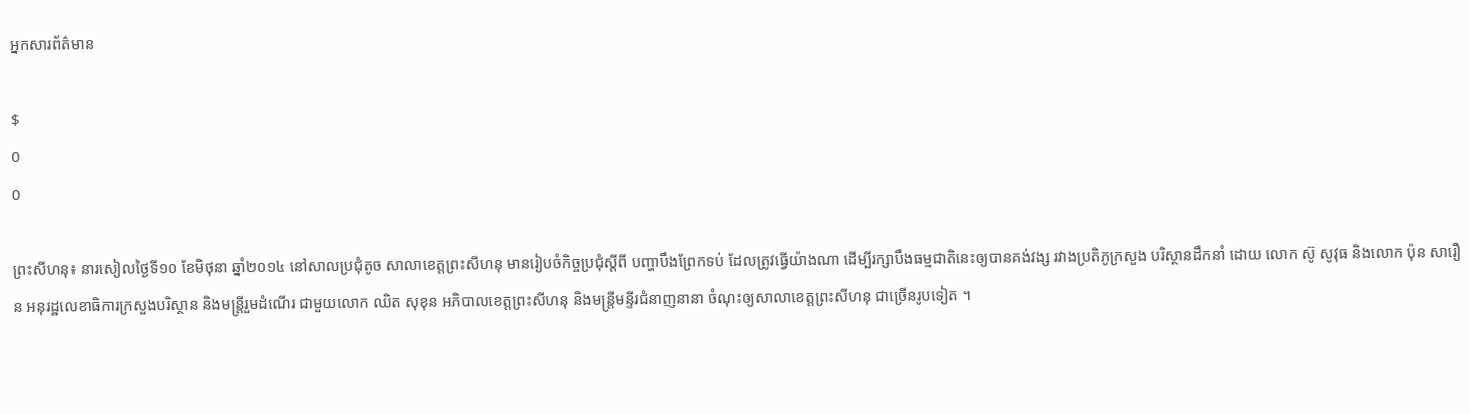អ្នកសារព័ត៌មាន

$
0
0

ព្រះសីហនុ៖ នារសៀលថ្ងៃទី១០ ខែមិថុនា ឆ្នាំ២០១៤ នៅសាលប្រជុំតូច សាលាខេត្តព្រះសីហនុ មានរៀបចំកិច្ចប្រជុំស្តីពី បញ្ហាបឹងព្រែកទប់ ដែលត្រូវធ្វើយ៉ាងណា ដើម្បីរក្សាបឹងធម្មជាតិនេះឲ្យបានគង់វង្ស រវាងប្រតិភូក្រសួង បរិស្ថានដឹកនាំ ដោយ លោក ស៊ូ សូវុធ និងលោក ប៉ុន សារឿន អនុរដ្ឋលេខាធិការក្រសួងបរិស្ថាន និងមន្រ្តីរួមដំណើរ ជាមួយលោក ឈិត សុខុន អភិបាលខេត្តព្រះសីហនុ និងមន្រ្តីមន្ទីរជំនាញនានា ចំណុះឲ្យសាលាខេត្តព្រះសីហនុ ជាច្រើនរូបទៀត ។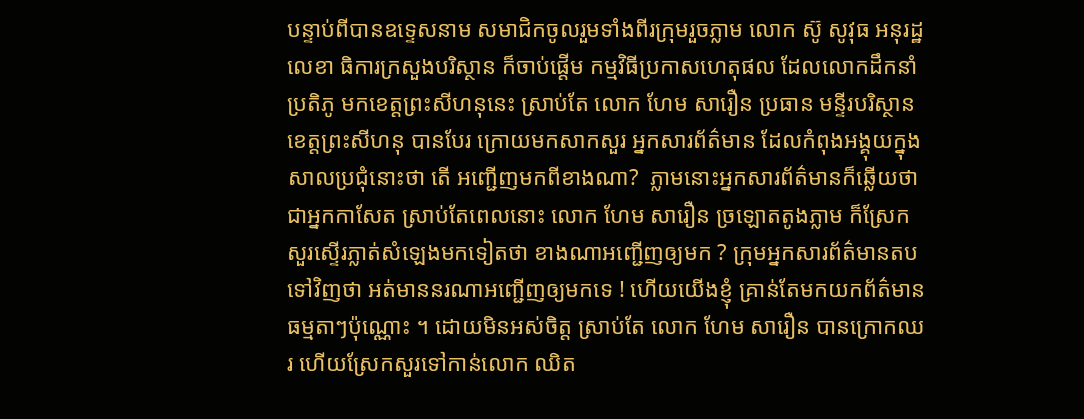បន្ទាប់ពីបានឧទ្ទេសនាម សមាជិកចូលរួមទាំងពីរក្រុមរួចភ្លាម លោក ស៊ូ សូវុធ អនុរដ្ឋលេខា ធិការក្រសួងបរិស្ថាន ក៏ចាប់ផ្តើម កម្មវិធីប្រកាសហេតុផល ដែលលោកដឹកនាំប្រតិភូ មកខេត្តព្រះសីហនុនេះ ស្រាប់តែ លោក ហែម សារឿន ប្រធាន មន្ទីរបរិស្ថាន ខេត្តព្រះសីហនុ បានបែរ ក្រោយមកសាកសួរ អ្នកសារព័ត៌មាន ដែលកំពុងអង្គុយក្នុងសាលប្រជុំនោះថា តើ អញ្ជើញមកពីខាងណា?  ភ្លាមនោះអ្នកសារព័ត៌មានក៏ឆ្លើយថា ជាអ្នកកាសែត ស្រាប់តែពេលនោះ លោក ហែម សារឿន ច្រឡោតតូងភ្លាម ក៏ស្រែកសួរស្ទើរភ្លាត់សំឡេងមកទៀតថា ខាងណាអញ្ជើញឲ្យមក ? ក្រុមអ្នកសារព័ត៌មានតបទៅវិញថា អត់មាននរណាអញ្ជើញឲ្យមកទេ ! ហើយយើងខ្ញុំ គ្រាន់តែមកយកព័ត៌មានធម្មតាៗប៉ុណ្ណោះ ។ ដោយមិនអស់ចិត្ត ស្រាប់តែ លោក ហែម សារឿន បានក្រោកឈរ ហើយស្រែកសួរទៅកាន់លោក ឈិត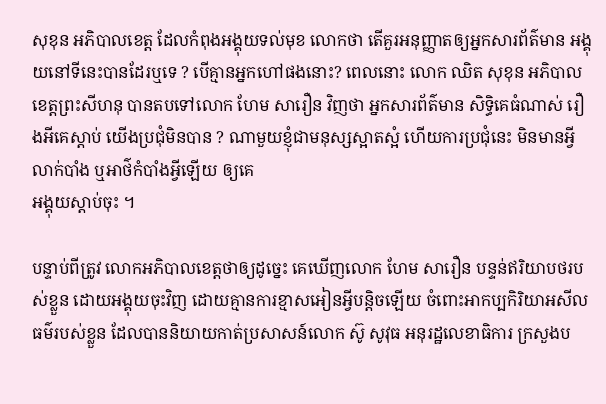សុខុន អភិបាលខេត្ត ដែលកំពុងអង្គុយទល់មុខ លោកថា តើគួរអនុញ្ញាតឲ្យអ្នកសារព័ត៌មាន អង្គុយនៅទីនេះបានដែរឬទេ ? បើគ្មានអ្នកហៅផងនោះ? ពេលនោះ លោក ឈិត សុខុន អភិបាលខេត្តព្រះសីហនុ បានតបទៅលោក ហែម សារឿន វិញថា អ្នកសារព័ត៌មាន សិទ្ធិគេធំណាស់ រឿងអីគេស្តាប់ យើងប្រជុំមិនបាន ? ណាមួយខ្ញុំជាមនុស្សស្អាតស្អំ ហើយការប្រជុំនេះ មិនមានអ្វីលាក់បាំង ឬអាថ៌កំបាំងអ្វីឡើយ ឲ្យគេ
អង្គុយស្តាប់ចុះ ។

បន្ទាប់ពីត្រូវ លោកអភិបាលខេត្តថាឲ្យដូច្នេះ គេឃើញលោក ហែម សារឿន បន្ទន់ឥរិយាបថរបស់ខ្លួន ដោយអង្គុយចុះវិញ ដោយគ្មានការខ្មាសអៀនអ្វីបន្តិចឡើយ ចំពោះអាកប្បកិរិយាអសីលធម៌របស់ខ្លួន ដែលបាននិយាយកាត់ប្រសាសន៍លោក ស៊ូ សូវុធ អនុរដ្ឋលេខាធិការ ក្រសួងប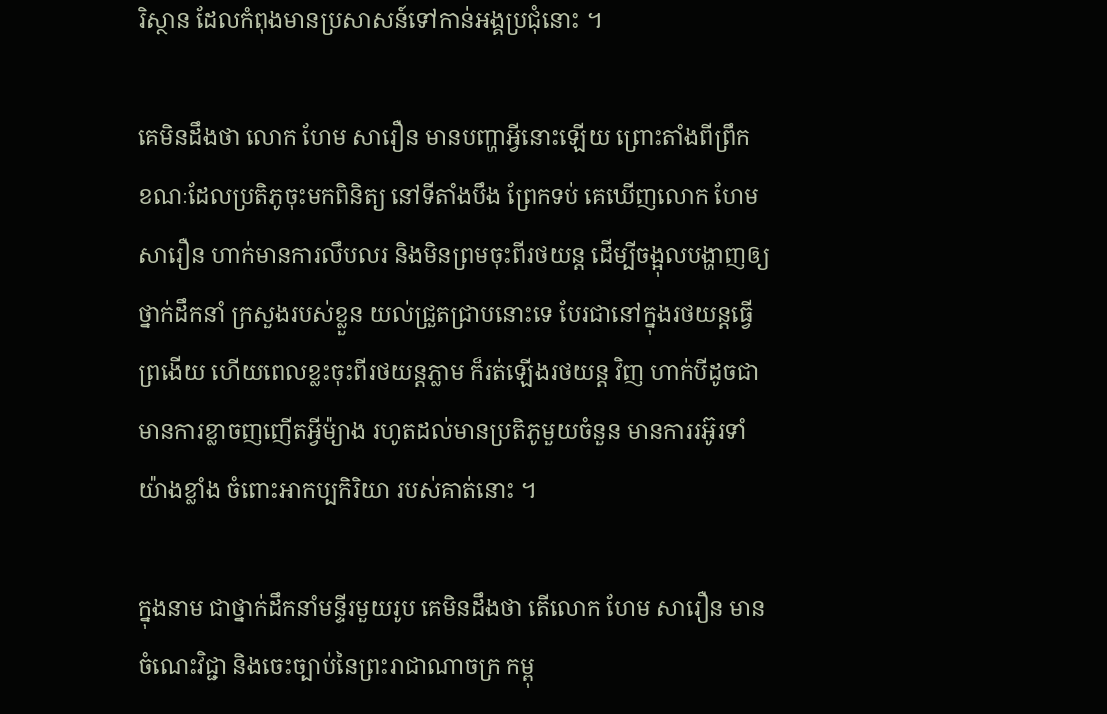រិស្ថាន ដែលកំពុងមានប្រសាសន៍ទៅកាន់អង្គប្រជុំនោះ ។

គេមិនដឹងថា លោក ហែម សារឿន មានបញ្ហាអ្វីនោះឡើយ ព្រោះតាំងពីព្រឹក ខណៈដែលប្រតិភូចុះមកពិនិត្យ នៅទីតាំងបឹង ព្រែកទប់ គេឃើញលោក ហែម សារឿន ហាក់មានការលឹបលរ និងមិនព្រមចុះពីរថយន្ត ដើម្បីចង្អុលបង្ហាញឲ្យថ្នាក់ដឹកនាំ ក្រសួងរបស់ខ្លួន យល់ជ្រួតជ្រាបនោះទេ បែរជានៅក្នុងរថយន្តធ្វើព្រងើយ ហើយពេលខ្លះចុះពីរថយន្តភ្លាម ក៏រត់ឡើងរថយន្ត វិញ ហាក់បីដូចជា មានការខ្លាចញញើតអ្វីម៉្យាង រហូតដល់មានប្រតិភូមួយចំនួន មានការរអ៊ូរទាំយ៉ាងខ្លាំង ចំពោះអាកប្បកិរិយា របស់គាត់នោះ ។

ក្នុងនាម ជាថ្នាក់ដឹកនាំមន្ទីរមួយរូប គេមិនដឹងថា តើលោក ហែម សារឿន មានចំណេះវិជ្ជា និងចេះច្បាប់នៃព្រះរាជាណាចក្រ កម្ពុ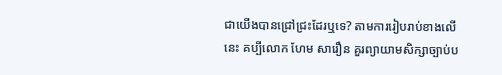ជាយើងបានជ្រៅជ្រះដែរឬទេ? តាមការរៀបរាប់ខាងលើនេះ គប្បីលោក ហែម សារឿន គួរព្យាយាមសិក្សាច្បាប់ប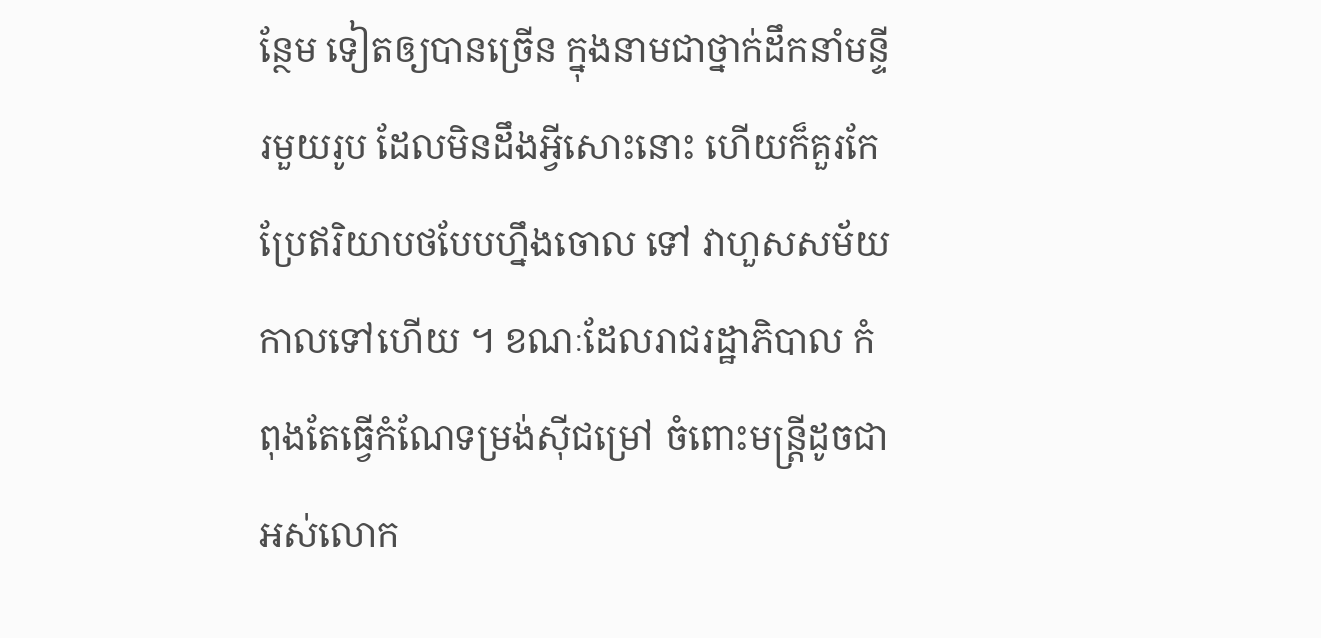ន្ថែម ទៀតឲ្យបានច្រើន ក្នុងនាមជាថ្នាក់ដឹកនាំមន្ទីរមួយរូប ដែលមិនដឹងអ្វីសោះនោះ ហើយក៏គួរកែប្រែឥរិយាបថបែបហ្នឹងចោល ទៅ វាហួសសម័យ កាលទៅហើយ ។ ខណៈដែលរាជរដ្ឋាភិបាល កំពុងតែធ្វើកំណែទម្រង់ស៊ីជម្រៅ ចំពោះមន្រ្តីដូចជា អស់លោក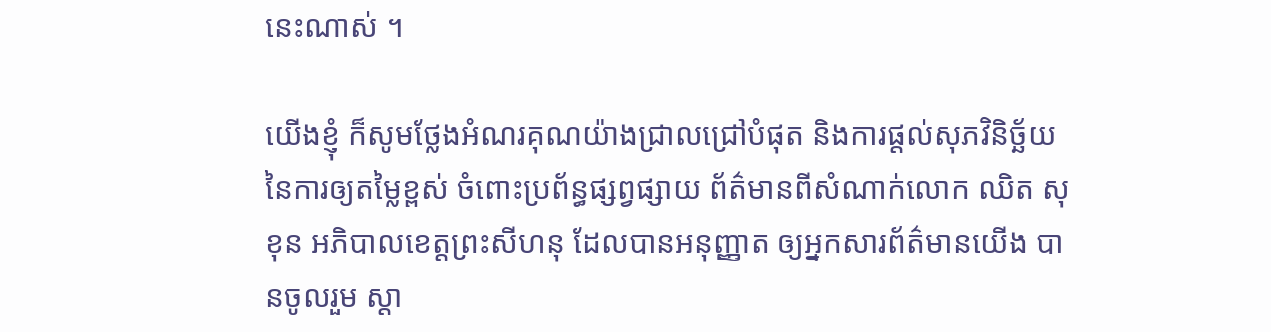នេះណាស់ ។

យើងខ្ញុំ ក៏សូមថ្លែងអំណរគុណយ៉ាងជ្រាលជ្រៅបំផុត និងការផ្តល់សុភវិនិច្ឆ័យ នៃការឲ្យតម្លៃខ្ពស់ ចំពោះប្រព័ន្ធផ្សព្វផ្សាយ ព័ត៌មានពីសំណាក់លោក ឈិត សុខុន អភិបាលខេត្តព្រះសីហនុ ដែលបានអនុញ្ញាត ឲ្យអ្នកសារព័ត៌មានយើង បានចូលរួម ស្តា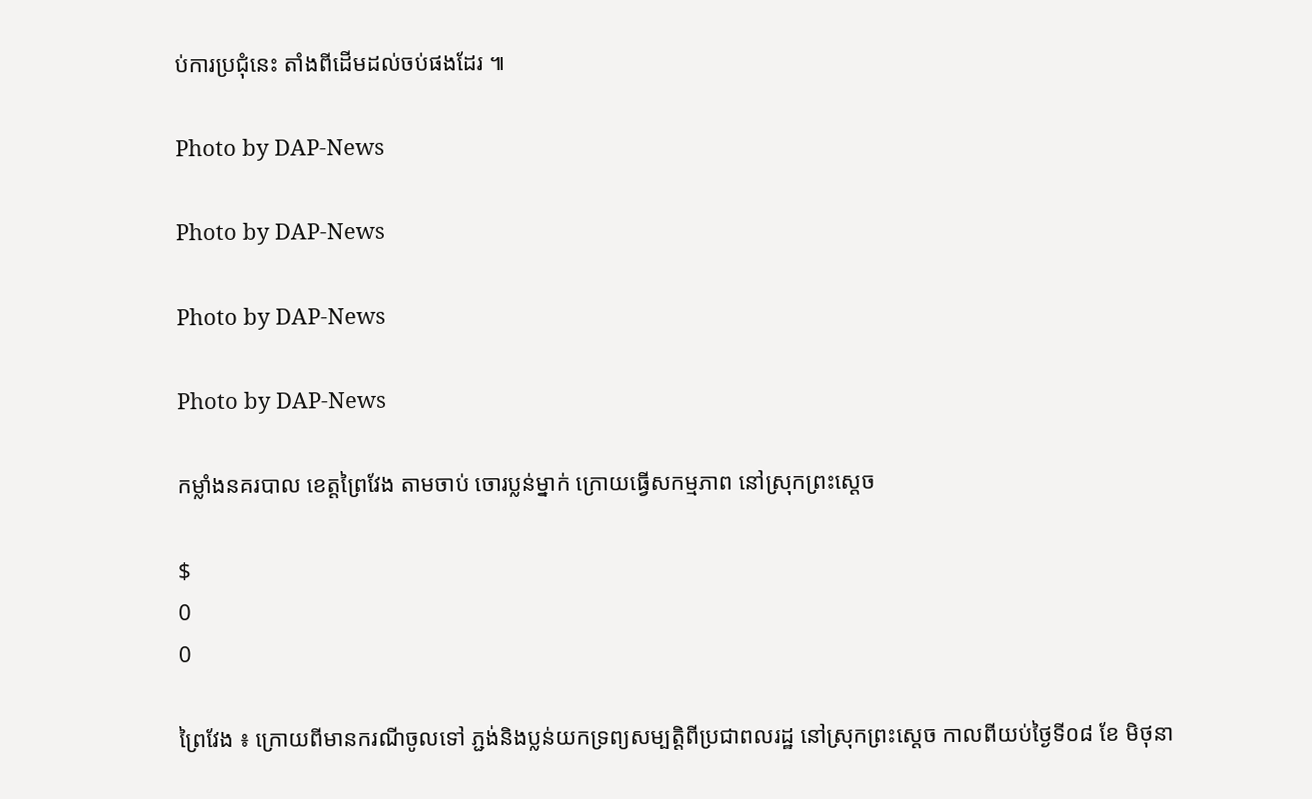ប់ការប្រជុំនេះ តាំងពីដើមដល់ចប់ផងដែរ ៕

Photo by DAP-News

Photo by DAP-News

Photo by DAP-News

Photo by DAP-News

កម្លាំងនគរបាល ខេត្ដព្រៃវែង តាមចាប់ ចោរប្លន់ម្នាក់ ក្រោយធ្វើសកម្មភាព នៅស្រុកព្រះស្ដេច

$
0
0

ព្រៃវែង ៖ ក្រោយពីមានករណីចូលទៅ ភ្ជង់និងប្លន់យកទ្រព្យសម្បត្ដិពីប្រជាពលរដ្ឋ នៅស្រុកព្រះស្ដេច កាលពីយប់ថ្ងៃទី០៨ ខែ មិថុនា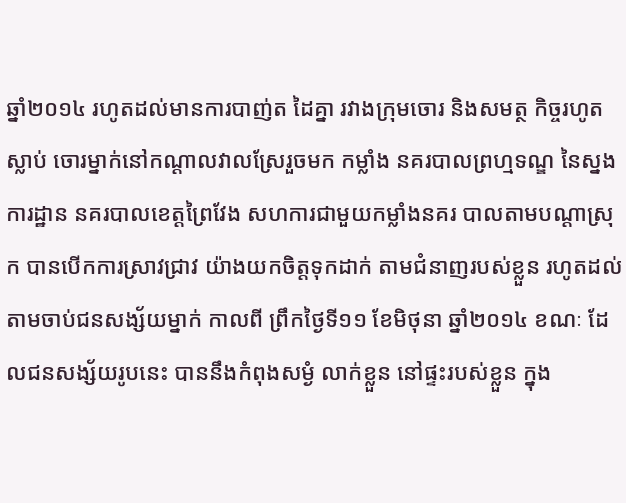ឆ្នាំ២០១៤ រហូតដល់មានការបាញ់ត ដៃគ្នា រវាងក្រុមចោរ និងសមត្ថ កិច្ចរហូតស្លាប់ ចោរម្នាក់នៅកណ្ដាលវាលស្រែរួចមក កម្លាំង នគរបាលព្រហ្មទណ្ឌ នៃស្នងការដ្ឋាន នគរបាលខេត្ដព្រៃវែង សហការជាមួយកម្លាំងនគរ បាលតាមបណ្ដាស្រុក បានបើកការស្រាវជ្រាវ យ៉ាងយកចិត្ដទុកដាក់ តាមជំនាញរបស់ខ្លួន រហូតដល់តាមចាប់ជនសង្ស័យម្នាក់ កាលពី ព្រឹកថ្ងៃទី១១ ខែមិថុនា ឆ្នាំ២០១៤ ខណៈ ដែលជនសង្ស័យរូបនេះ បាននឹងកំពុងសម្ងំ លាក់ខ្លួន នៅផ្ទះរបស់ខ្លួន ក្នុង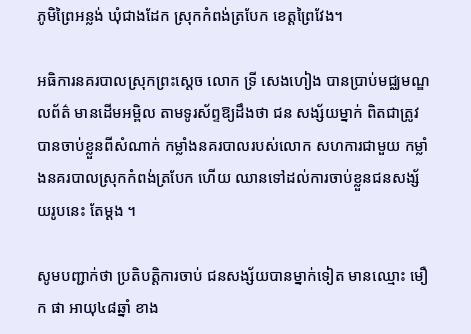ភូមិព្រៃអន្លង់ ឃុំជាងដែក ស្រុកកំពង់ត្របែក ខេត្ដព្រៃវែង។

អធិការនគរបាលស្រុកព្រះស្ដេច លោក ទ្រី សេងហៀង បានប្រាប់មជ្ឈមណ្ឌលព័ត៌ មានដើមអម្ពិល តាមទូរស័ព្ទឱ្យដឹងថា ជន សង្ស័យម្នាក់ ពិតជាត្រូវបានចាប់ខ្លួនពីសំណាក់ កម្លាំងនគរបាលរបស់លោក សហការជាមួយ កម្លាំងនគរបាលស្រុកកំពង់ត្របែក ហើយ ឈានទៅដល់ការចាប់ខ្លួនជនសង្ស័យរូបនេះ តែម្ដង ។

សូមបញ្ជាក់ថា ប្រតិបត្តិការចាប់ ជនសង្ស័យបានម្នាក់ទៀត មានឈ្មោះ មឿក ផា អាយុ៤៨ឆ្នាំ ខាង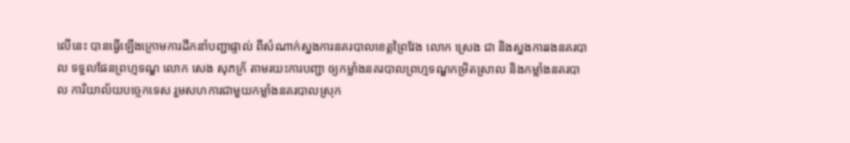លើនេះ បានធ្វើឡើងក្រោមការដឹកនាំបញ្ជាផ្ទាល់ ពីសំណាក់ស្នងការនគរបាលខេត្តព្រៃវែង លោក ស្រេង ជា និងស្នងការរងនគរបាល ទទួលផែនព្រហ្មទណ្ឌ លោក សេង សុភក្រ័ តាមរយះការបញ្ជា ឲ្យកម្លាំងនគរបាលព្រហ្មទណ្ឌកម្រិតស្រាល និងកម្លាំងនគរបាល ការិយាល័យបច្ចេកទេស រួមសហការជាមួយកម្លាំងនគរបាលស្រុក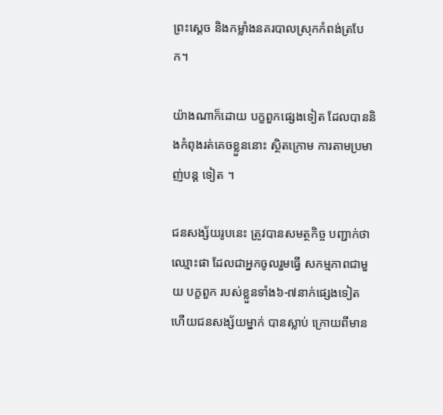ព្រះស្តេច និងកម្លាំងនគរបាលស្រុកកំពង់ត្របែក។

យ៉ាងណាក៏ដោយ បក្ខពួកផ្សេងទៀត ដែលបាននិងកំពុងរត់គេចខ្លួននោះ ស្ថិតក្រោម ការតាមប្រមាញ់បន្ដ ទៀត ។

ជនសង្ស័យរូបនេះ ត្រូវបានសមត្ថកិច្ច បញ្ជាក់ថា ឈ្មោះផា ដែលជាអ្នកចូលរួមធ្វើ សកម្មភាពជាមួយ បក្ខពួក របស់ខ្លួនទាំង៦-៧នាក់ផ្សេងទៀត ហើយជនសង្ស័យម្នាក់ បានស្លាប់ ក្រោយពីមាន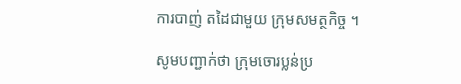ការបាញ់ តដៃជាមួយ ក្រុមសមត្ថកិច្ច ។

សូមបញ្ជាក់ថា ក្រុមចោរប្លន់ប្រ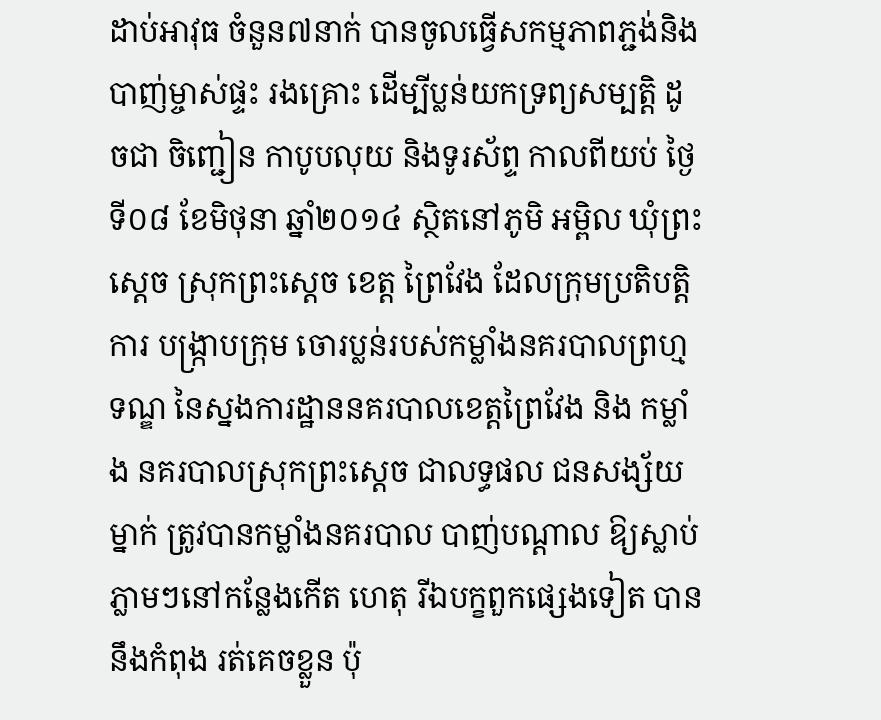ដាប់អាវុធ ចំនួន៧នាក់ បានចូលធ្វើសកម្មភាពភ្ជង់និងបាញ់ម្ចាស់ផ្ទះ រងគ្រោះ ដើម្បីប្លន់យកទ្រព្យសម្បត្ដិ ដូចជា ចិញ្ជៀន កាបូបលុយ និងទូរស័ព្ទ កាលពីយប់ ថ្ងៃទី០៨ ខែមិថុនា ឆ្នាំ២០១៤ ស្ថិតនៅភូមិ អម្ពិល ឃុំព្រះស្ដេច ស្រុកព្រះស្ដេច ខេត្ដ ព្រៃវែង ដែលក្រុមប្រតិបត្ដិការ បង្ក្រាបក្រុម ចោរប្លន់របស់កម្លាំងនគរបាលព្រហ្មទណ្ឌ នៃស្នងការដ្ឋាននគរបាលខេត្ដព្រៃវែង និង កម្លាំង នគរបាលស្រុកព្រះស្ដេច ជាលទ្ធផល ជនសង្ស័យម្នាក់ ត្រូវបានកម្លាំងនគរបាល បាញ់បណ្ដាល ឱ្យស្លាប់ភ្លាមៗនៅកន្លែងកើត ហេតុ រីឯបក្ខពួកផ្សេងទៀត បាននឹងកំពុង រត់គេចខ្លួន ប៉ុ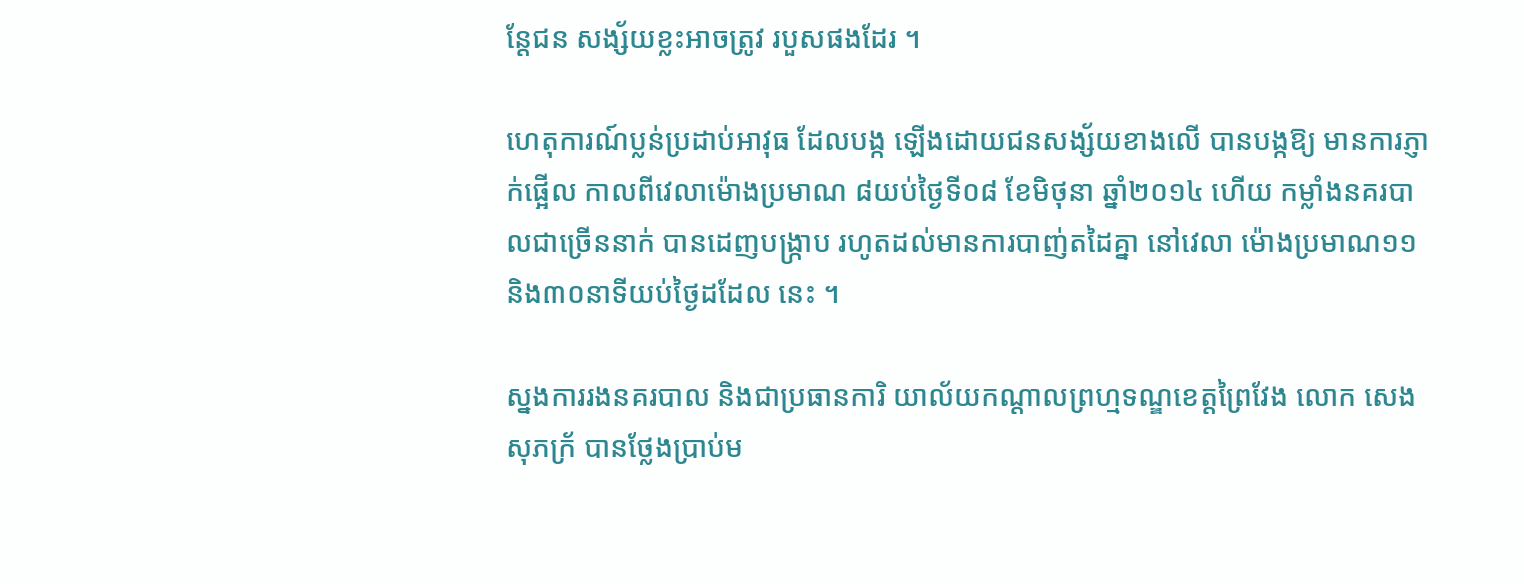ន្ដែជន សង្ស័យខ្លះអាចត្រូវ របួសផងដែរ ។

ហេតុការណ៍ប្លន់ប្រដាប់អាវុធ ដែលបង្ក ឡើងដោយជនសង្ស័យខាងលើ បានបង្កឱ្យ មានការភ្ញាក់ផ្អើល កាលពីវេលាម៉ោងប្រមាណ ៨យប់ថ្ងៃទី០៨ ខែមិថុនា ឆ្នាំ២០១៤ ហើយ កម្លាំងនគរបាលជាច្រើននាក់ បានដេញបង្ក្រាប រហូតដល់មានការបាញ់តដៃគ្នា នៅវេលា ម៉ោងប្រមាណ១១និង៣០នាទីយប់ថ្ងៃដដែល នេះ ។

ស្នងការរងនគរបាល និងជាប្រធានការិ យាល័យកណ្ដាលព្រហ្មទណ្ឌខេត្ដព្រៃវែង លោក សេង សុភក្រ័ បានថ្លែងប្រាប់ម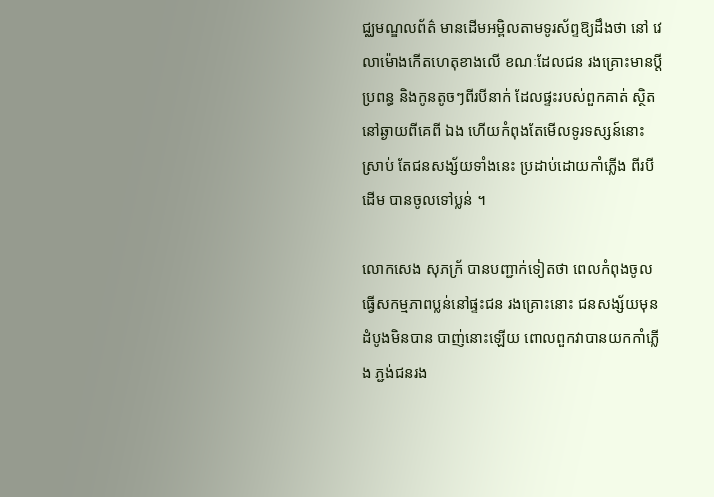ជ្ឈមណ្ឌលព័ត៌ មានដើមអម្ពិលតាមទូរស័ព្ទឱ្យដឹងថា នៅ វេលាម៉ោងកើតហេតុខាងលើ ខណៈដែលជន រងគ្រោះមានប្ដី ប្រពន្ធ និងកូនតូចៗពីរបីនាក់ ដែលផ្ទះរបស់ពួកគាត់ ស្ថិតនៅឆ្ងាយពីគេពី ឯង ហើយកំពុងតែមើលទូរទស្សន៍នោះស្រាប់ តែជនសង្ស័យទាំងនេះ ប្រដាប់ដោយកាំភ្លើង ពីរបីដើម បានចូលទៅប្លន់ ។

លោកសេង សុភក្រ័ បានបញ្ជាក់ទៀតថា ពេលកំពុងចូលធ្វើសកម្មភាពប្លន់នៅផ្ទះជន រងគ្រោះនោះ ជនសង្ស័យមុនដំបូងមិនបាន បាញ់នោះឡើយ ពោលពួកវាបានយកកាំភ្លើង ភ្ជង់ជនរង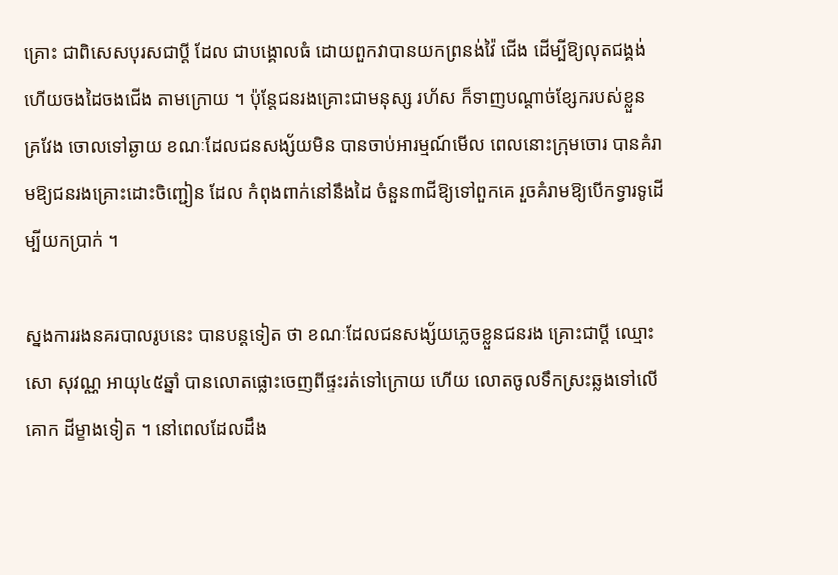គ្រោះ ជាពិសេសបុរសជាប្ដី ដែល ជាបង្គោលធំ ដោយពួកវាបានយកព្រនង់វ៉ៃ ជើង ដើម្បីឱ្យលុតជង្គង់ ហើយចងដៃចងជើង តាមក្រោយ ។ ប៉ុន្ដែជនរងគ្រោះជាមនុស្ស រហ័ស ក៏ទាញបណ្ដាច់ខ្សែករបស់ខ្លួន គ្រវែង ចោលទៅឆ្ងាយ ខណៈដែលជនសង្ស័យមិន បានចាប់អារម្មណ៍មើល ពេលនោះក្រុមចោរ បានគំរាមឱ្យជនរងគ្រោះដោះចិញ្ជៀន ដែល កំពុងពាក់នៅនឹងដៃ ចំនួន៣ជីឱ្យទៅពួកគេ រួចគំរាមឱ្យបើកទ្វារទូដើម្បីយកប្រាក់ ។

ស្នងការរងនគរបាលរូបនេះ បានបន្ដទៀត ថា ខណៈដែលជនសង្ស័យភ្លេចខ្លួនជនរង គ្រោះជាប្ដី ឈ្មោះសោ សុវណ្ណ អាយុ៤៥ឆ្នាំ បានលោតផ្លោះចេញពីផ្ទះរត់ទៅក្រោយ ហើយ លោតចូលទឹកស្រះឆ្លងទៅលើគោក ដីម្ខាងទៀត ។ នៅពេលដែលដឹង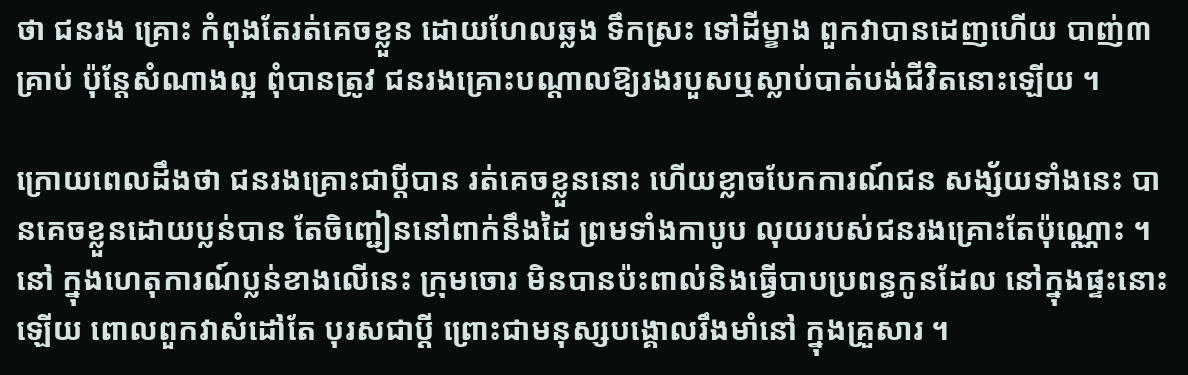ថា ជនរង គ្រោះ កំពុងតែរត់គេចខ្លួន ដោយហែលឆ្លង ទឹកស្រះ ទៅដីម្ខាង ពួកវាបានដេញហើយ បាញ់៣គ្រាប់ ប៉ុន្ដែសំណាងល្អ ពុំបានត្រូវ ជនរងគ្រោះបណ្ដាលឱ្យរងរបួសឬស្លាប់បាត់បង់ជីវិតនោះឡើយ ។

ក្រោយពេលដឹងថា ជនរងគ្រោះជាប្ដីបាន រត់គេចខ្លួននោះ ហើយខ្លាចបែកការណ៍ជន សង្ស័យទាំងនេះ បានគេចខ្លួនដោយប្លន់បាន តែចិញ្ជៀននៅពាក់នឹងដៃ ព្រមទាំងកាបូប លុយរបស់ជនរងគ្រោះតែប៉ុណ្ណោះ ។ នៅ ក្នុងហេតុការណ៍ប្លន់ខាងលើនេះ ក្រុមចោរ មិនបានប៉ះពាល់និងធ្វើបាបប្រពន្ធកូនដែល នៅក្នុងផ្ទះនោះឡើយ ពោលពួកវាសំដៅតែ បុរសជាប្ដី ព្រោះជាមនុស្សបង្គោលរឹងមាំនៅ ក្នុងគ្រួសារ ។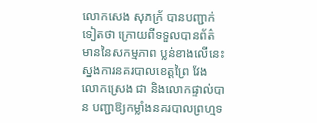លោកសេង សុភក្រ័ បានបញ្ជាក់ទៀតថា ក្រោយពីទទួលបានព័ត៌មាននៃសកម្មភាព ប្លន់ខាងលើនេះ ស្នងការនគរបាលខេត្ដព្រៃ វែង លោកស្រេង ជា និងលោកផ្ទាល់បាន បញ្ជាឱ្យកម្លាំងនគរបាលព្រហ្មទ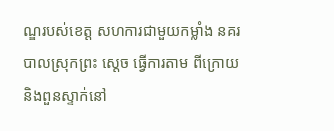ណ្ឌរបស់ខេត្ដ សហការជាមួយកម្លាំង នគរបាលស្រុកព្រះ ស្ដេច ធ្វើការតាម ពីក្រោយនិងពួនស្ទាក់នៅ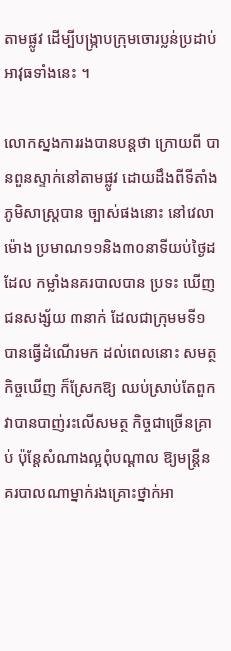តាមផ្លូវ ដើម្បីបង្ក្រាបក្រុមចោរប្លន់ប្រដាប់ អាវុធទាំងនេះ ។

លោកស្នងការរងបានបន្ដថា ក្រោយពី បានពួនស្ទាក់នៅតាមផ្លូវ ដោយដឹងពីទីតាំង ភូមិសាស្ដ្របាន ច្បាស់ផងនោះ នៅវេលាម៉ោង ប្រមាណ១១និង៣០នាទីយប់ថ្ងៃដដែល កម្លាំងនគរបាលបាន ប្រទះ ឃើញជនសង្ស័យ ៣នាក់ ដែលជាក្រុមមទី១ បានធ្វើដំណើរមក ដល់ពេលនោះ សមត្ថកិច្ចឃើញ ក៏ស្រែកឱ្យ ឈប់ស្រាប់តែពួកវាបានបាញ់រះលើសមត្ថ កិច្ចជាច្រើនគ្រាប់ ប៉ុន្ដែសំណាងល្អពុំបណ្ដាល ឱ្យមន្ដ្រីនគរបាលណាម្នាក់រងគ្រោះថ្នាក់អា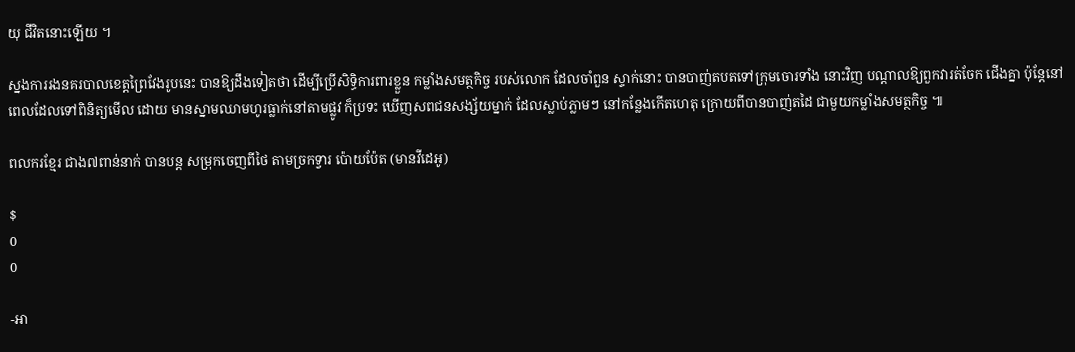យុ ជីវិតនោះឡើយ ។

ស្នងការរងនគរបាលខេត្ដព្រៃវែងរូបនេះ បានឱ្យដឹងទៀតថា ដើម្បីប្រើសិទ្ធិការពារខ្លួន កម្លាំងសមត្ថកិច្ច របស់លោក ដែលចាំពួន ស្ទាក់នោះ បានបាញ់តបតទៅក្រុមចោរទាំង នោះវិញ បណ្ដាលឱ្យពួកវារត់ចែក ជើងគ្នា ប៉ុន្ដែនៅពេលដែលទៅពិនិត្យមើល ដោយ មានស្នាមឈាមហូរធ្លាក់នៅតាមផ្លូវ ក៏ប្រទះ ឃើញសពជនសង្ស័យម្នាក់ ដែលស្លាប់ភ្លាមៗ នៅកន្លែងកើតហេតុ ក្រោយពីបានបាញ់តដៃ ជាមួយកម្លាំងសមត្ថកិច្ច ៕

ពលករខ្មែរ ជាង៧ពាន់នាក់ បានបន្ត សម្រុកចេញពីថៃ តាមច្រកទ្វារ ប៉ោយប៉ែត (មានវីដេអូ)

$
0
0

-អា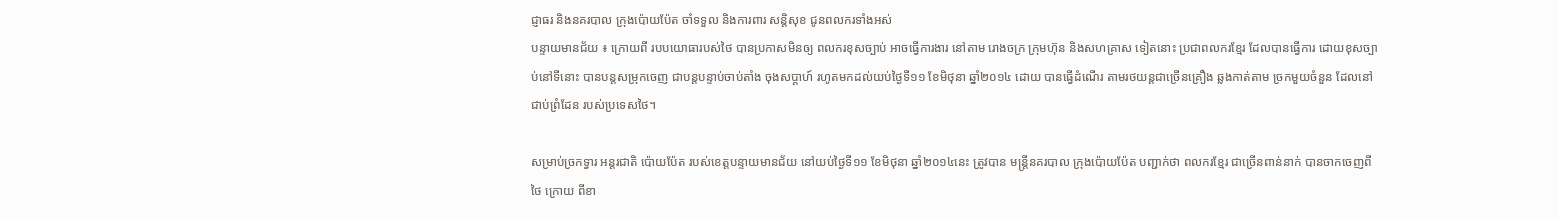ជ្ញាធរ និងនគរបាល ក្រុងប៉ោយប៉ែត ចាំទទួល និងការពារ សន្តិសុខ ជូនពលករទាំងអស់
បន្ទាយមានជ័យ ៖ ក្រោយពី របបយោធារបស់ថៃ បានប្រកាសមិនឲ្យ ពលករខុសច្បាប់ អាចធ្វើការងារ នៅតាម រោងចក្រ ក្រុមហ៊ុន និងសហគ្រាស ទៀតនោះ ប្រជាពលករខ្មែរ ដែលបានធ្វើការ ដោយខុសច្បាប់នៅទីនោះ បានបន្តសម្រុកចេញ ជាបន្តបន្ទាប់ចាប់តាំង ចុងសប្តាហ៍ រហូតមកដល់យប់ថ្ងៃទី១១ ខែមិថុនា ឆ្នាំ២០១៤ ដោយ បានធ្វើដំណើរ តាមរថយន្តជាច្រើនគ្រឿង ឆ្លងកាត់តាម ច្រកមួយចំនួន ដែលនៅជាប់ព្រំដែន របស់ប្រទេសថៃ។

សម្រាប់ច្រកទ្វារ អន្តរជាតិ ប៉ោយប៉ែត របស់ខេត្តបន្ទាយមានជ័យ នៅយប់ថ្ងៃទី១១ ខែមិថុនា ឆ្នាំ២០១៤នេះ ត្រូវបាន មន្រ្តីនគរបាល ក្រុងប៉ោយប៉ែត បញ្ជាក់ថា ពលករខ្មែរ ជាច្រើនពាន់នាក់ បានចាកចេញពីថៃ ក្រោយ ពីខា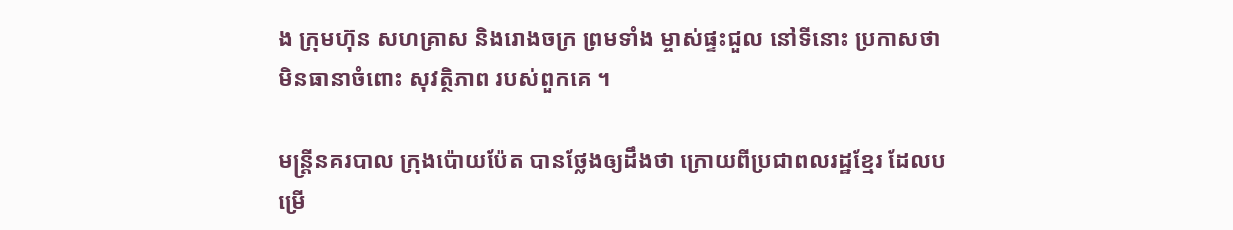ង ក្រុមហ៊ុន សហគ្រាស និងរោងចក្រ ព្រមទាំង ម្ចាស់ផ្ទះជួល នៅទីនោះ ប្រកាសថា មិនធានាចំពោះ សុវត្ថិភាព របស់ពួកគេ ។

មន្រ្តីនគរបាល ក្រុងប៉ោយប៉ែត បានថ្លែងឲ្យដឹងថា ក្រោយពីប្រជាពលរដ្ឋខ្មែរ ដែលបម្រើ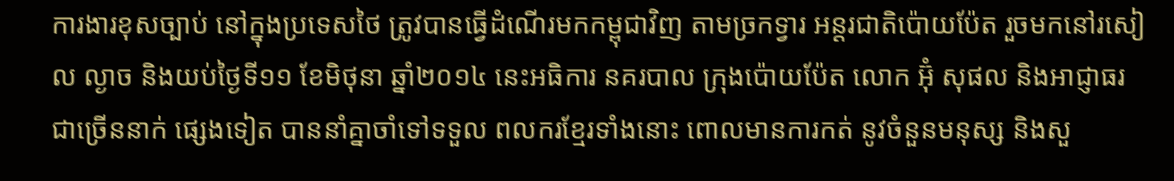ការងារខុសច្បាប់ នៅក្នុងប្រទេសថៃ ត្រូវបានធ្វើដំណើរមកកម្ពុជាវិញ តាមច្រកទ្វារ អន្តរជាតិប៉ោយប៉ែត រួចមកនៅរសៀល ល្ងាច និងយប់ថ្ងៃទី១១ ខែមិថុនា ឆ្នាំ២០១៤ នេះអធិការ នគរបាល ក្រុងប៉ោយប៉ែត លោក អ៊ុំ សុផល និងអាជ្ញាធរ ជាច្រើននាក់ ផ្សេងទៀត បាននាំគ្នាចាំទៅទទួល ពលករខ្មែរទាំងនោះ ពោលមានការកត់ នូវចំនួនមនុស្ស និងសួ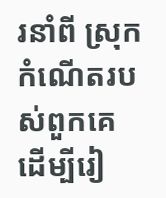រនាំពី ស្រុកកំណើតរបស់ពួកគេ ដើម្បីរៀ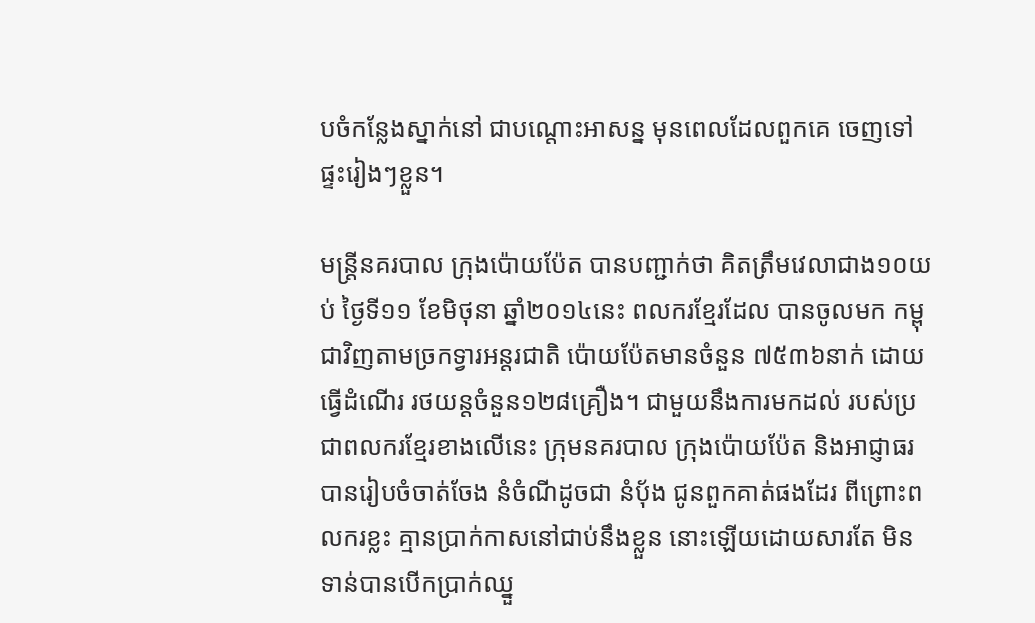បចំកន្លែងស្នាក់នៅ ជាបណ្តោះអាសន្ន មុនពេលដែលពួកគេ ចេញទៅផ្ទះរៀងៗខ្លួន។

មន្រ្តីនគរបាល ក្រុងប៉ោយប៉ែត បានបញ្ជាក់ថា គិតត្រឹមវេលាជាង១០យប់ ថ្ងៃទី១១ ខែមិថុនា ឆ្នាំ២០១៤នេះ ពលករខ្មែរដែល បានចូលមក កម្ពុជាវិញតាមច្រកទ្វារអន្តរជាតិ ប៉ោយប៉ែតមានចំនួន ៧៥៣៦នាក់ ដោយធ្វើដំណើរ រថយន្តចំនួន១២៨គ្រឿង។ ជាមួយនឹងការមកដល់ របស់ប្រជាពលករខ្មែរខាងលើនេះ ក្រុមនគរបាល ក្រុងប៉ោយប៉ែត និងអាជ្ញាធរ បានរៀបចំចាត់ចែង នំចំណីដូចជា នំប៉័ង ជូនពួកគាត់ផងដែរ ពីព្រោះពលករខ្លះ គ្មានប្រាក់កាសនៅជាប់នឹងខ្លួន នោះឡើយដោយសារតែ មិនទាន់បានបើកប្រាក់ឈ្នួ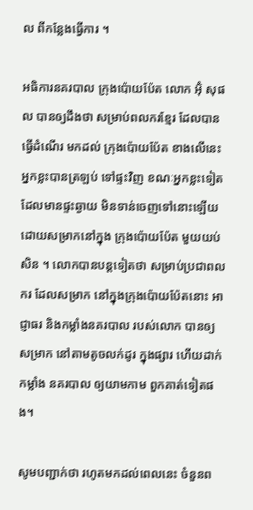ល ពីកន្លែងធ្វើការ ។

អធិការនគរបាល ក្រុងប៉ោយប៉ែត លោក អ៊ុំ សុផល បានឲ្យដឹងថា សម្រាប់ពលករខ្មែរ ដែលបានធ្វើដំណើរ មកដល់ ក្រុងប៉ោយប៉ែត ខាងលើនេះ អ្នកខ្លះបានត្រឡប់ ទៅផ្ទះវិញ ខណៈអ្នកខ្លះទៀត ដែលមានផ្ទះឆ្ងាយ មិនទាន់ចេញទៅនោះឡើយ ដោយសម្រាកនៅក្នុង ក្រុងប៉ោយប៉ែត មួយយប់សិន ។ លោកបានបន្តទៀតថា សម្រាប់ប្រជាពលករ ដែលសម្រាក នៅក្នុងក្រុងប៉ោយប៉ែតនោះ អាជ្ញាធរ និងកម្លាំងនគរបាល របស់លោក បានឲ្យសម្រាក នៅតាមតូចលក់ដូរ ក្នុងផ្សារ ហើយដាក់កម្លាំង នគរបាល ឲ្យយាមកាម ពួកគាត់ទៀតផង។

សូមបញ្ជាក់ថា រហូតមកដល់ពេលនេះ ចំនួនព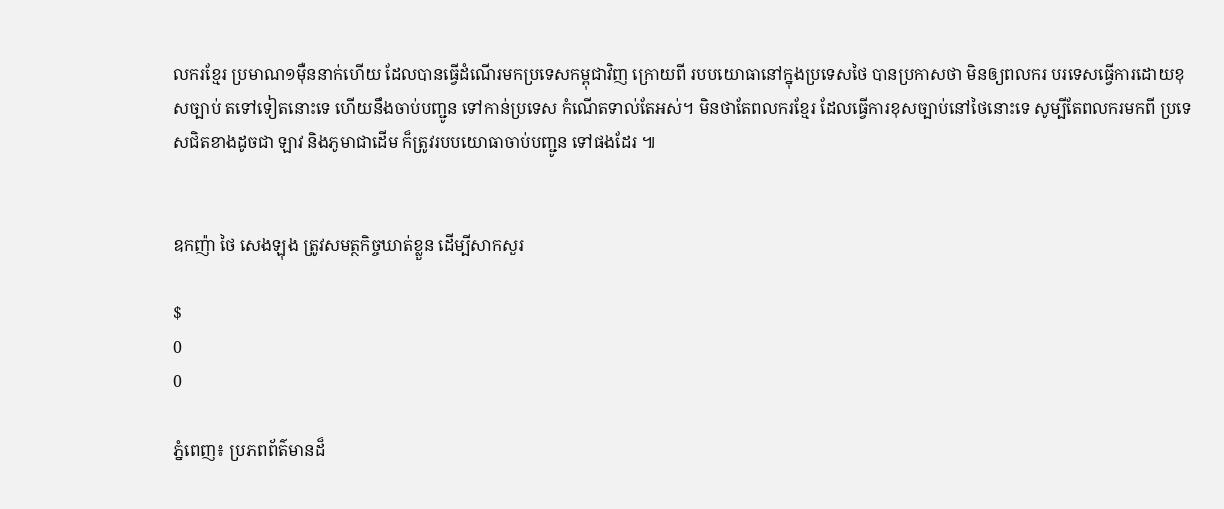លករខ្មែរ ប្រមាណ១ម៉ឺននាក់ហើយ ដែលបានធ្វើដំណើរមកប្រទេសកម្ពុជាវិញ ក្រោយពី របបយោធានៅក្នុងប្រទេសថៃ បានប្រកាសថា មិនឲ្យពលករ បរទេសធ្វើការដោយខុសច្បាប់ តទៅទៀតនោះទេ ហើយនឹងចាប់បញ្ជូន ទៅកាន់ប្រទេស កំណើតទាល់តែអស់។ មិនថាតែពលករខ្មែរ ដែលធ្វើការខុសច្បាប់នៅថៃនោះទេ សូម្បីតែពលករមកពី ប្រទេសជិតខាងដូចជា ឡាវ និងភូមាជាដើម ក៏ត្រូវរបបយោធាចាប់បញ្ជូន ទៅផងដែរ ៕


ឧកញ៉ា ថៃ សេងឡុង ត្រូវសមត្ថកិច្ចឃាត់ខ្លួន ដើម្បីសាកសួរ

$
0
0

ភ្នំពេញ៖ ប្រភពព័ត៌មានដ៏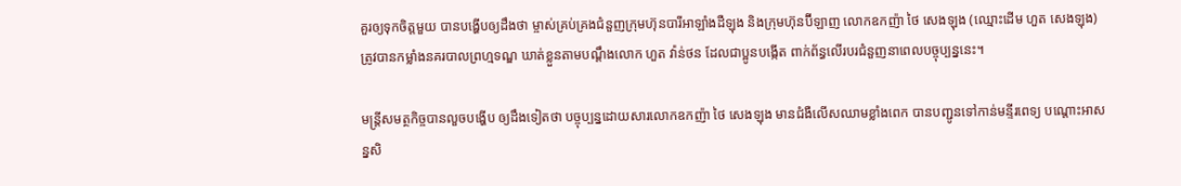គួរឲ្យទុកចិត្តមួយ បានបង្ហើបឲ្យដឹងថា ម្ចាស់គ្រប់គ្រងជំនួញក្រុមហ៊ុនបារីអាឡាំងដឺឡុង និងក្រុមហ៊ុនប៊ីឡាញ លោកឧកញ៉ា ថៃ សេងឡុង (ឈ្មោះដើម ហួត សេងឡុង) ត្រូវបានកម្លាំងនគរបាលព្រហ្មទណ្ឌ ឃាត់ខ្លួនតាមបណ្តឹងលោក ហួត វ៉ាន់ថន ដែលជាប្អូនបង្កើត ពាក់ព័ន្ធលើរបរជំនួញនាពេលបច្ចុប្បន្ននេះ។

មន្ដ្រីសមត្ថកិច្ចបានលួចបង្ហើប ឲ្យដឹងទៀតថា បច្ចុប្បន្នដោយសារលោកឧកញ៉ា ថៃ សេងឡុង មានជំងឺលើសឈាមខ្លាំងពេក បានបញ្ជូនទៅកាន់មន្ទីរពេទ្យ បណ្ដោះអាសន្នសិ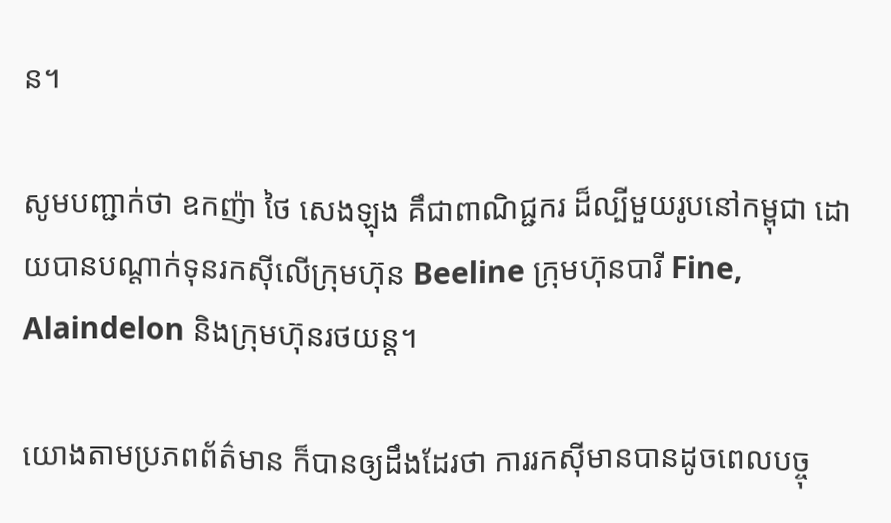ន។

សូមបញ្ជាក់ថា ឧកញ៉ា ថៃ សេងឡុង គឹជាពាណិជ្ជករ ដ៏ល្បីមួយរូបនៅកម្ពុជា ដោយបានបណ្តាក់ទុនរកស៊ីលើក្រុមហ៊ុន Beeline ក្រុមហ៊ុនបារី Fine, Alaindelon និងក្រុមហ៊ុនរថយន្ដ។

យោងតាមប្រភពព័ត៌មាន ក៏បានឲ្យដឹងដែរថា ការរកស៊ីមានបានដូចពេលបច្ចុ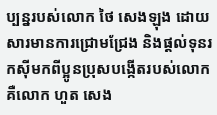ប្បន្នរបស់លោក ថៃ សេងឡុង ដោយសារមានការជ្រោមជ្រែង និងផ្តល់ទុនរកស៊ីមកពីប្អូនប្រុសបង្កើតរបស់លោក គឺលោក ហួត សេង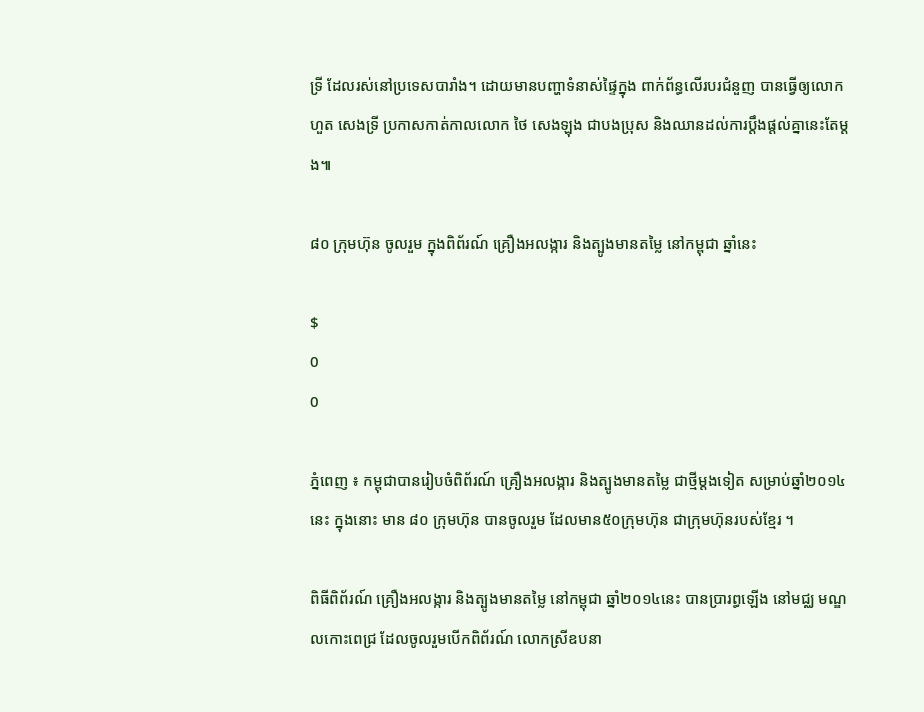ទ្រី ដែលរស់នៅប្រទេសបារាំង។ ដោយមានបញ្ហាទំនាស់ផ្ទៃក្នុង ពាក់ព័ន្ធលើរបរជំនួញ បានធ្វើឲ្យលោក ហួត សេងទ្រី ប្រកាសកាត់កាលលោក ថៃ សេងឡុង ជាបងប្រុស និងឈានដល់ការប្តឹងផ្តល់គ្នានេះតែម្តង៕

៨០ ក្រុមហ៊ុន ចូលរួម ក្នុងពិព័រណ៍ គ្រឿងអលង្ការ និងត្បូងមានតម្លៃ នៅកម្ពុជា ឆ្នាំនេះ

$
0
0

ភ្នំពេញ ៖ កម្ពុជាបានរៀបចំពិព័រណ៍ គ្រឿងអលង្ការ និងត្បូងមានតម្លៃ ជាថ្មីម្តងទៀត សម្រាប់ឆ្នាំ២០១៤ នេះ ក្នុងនោះ មាន ៨០ ក្រុមហ៊ុន បានចូលរួម ដែលមាន៥០ក្រុមហ៊ុន ជាក្រុមហ៊ុនរបស់ខ្មែរ ។

ពិធីពិព័រណ៍ គ្រឿងអលង្ការ និងត្បូងមានតម្លៃ នៅកម្ពុជា ឆ្នាំ២០១៤នេះ បានប្រារព្ធឡើង នៅមជ្ឈ មណ្ឌលកោះពេជ្រ ដែលចូលរួមបើកពិព័រណ៍ លោកស្រីឧបនា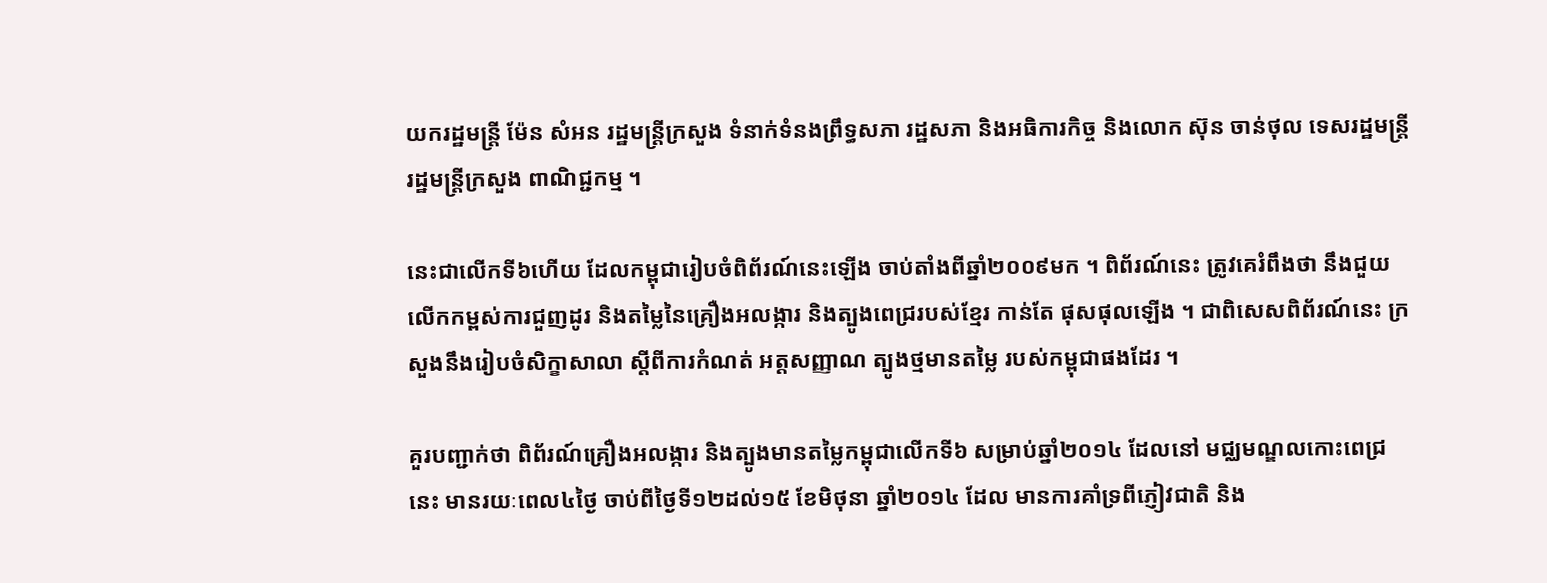យករដ្ឋមន្រ្តី ម៉ែន សំអន រដ្ឋមន្រ្តីក្រសួង ទំនាក់ទំនងព្រឹទ្ធសភា រដ្ឋសភា និងអធិការកិច្ច និងលោក ស៊ុន ចាន់ថុល ទេសរដ្ឋមន្ត្រី រដ្ឋមន្ត្រីក្រសួង ពាណិជ្ជកម្ម ។

នេះជាលើកទី៦ហើយ ដែលកម្ពុជារៀបចំពិព័រណ៍នេះឡើង ចាប់តាំងពីឆ្នាំ២០០៩មក ។ ពិព័រណ៍នេះ ត្រូវគេរំពឹងថា នឹងជួយលើកកម្ពស់ការជួញដូរ និងតម្លៃនៃគ្រឿងអលង្ការ និងត្បូងពេជ្ររបស់ខ្មែរ កាន់តែ ផុសផុលឡើង ។ ជាពិសេសពិព័រណ៍នេះ ក្រសួងនឹងរៀបចំសិក្ខាសាលា ស្តីពីការកំណត់ អត្តសញ្ញាណ ត្បូងថ្មមានតម្លៃ របស់កម្ពុជាផងដែរ ។

គួរបញ្ជាក់ថា ពិព័រណ៍គ្រឿងអលង្ការ និងត្បូងមានតម្លៃកម្ពុជាលើកទី៦ សម្រាប់ឆ្នាំ២០១៤ ដែលនៅ មជ្ឈមណ្ឌលកោះពេជ្រនេះ មានរយៈពេល៤ថ្ងៃ ចាប់ពីថ្ងៃទី១២ដល់១៥ ខែមិថុនា ឆ្នាំ២០១៤ ដែល មានការគាំទ្រពីភ្ញៀវជាតិ និង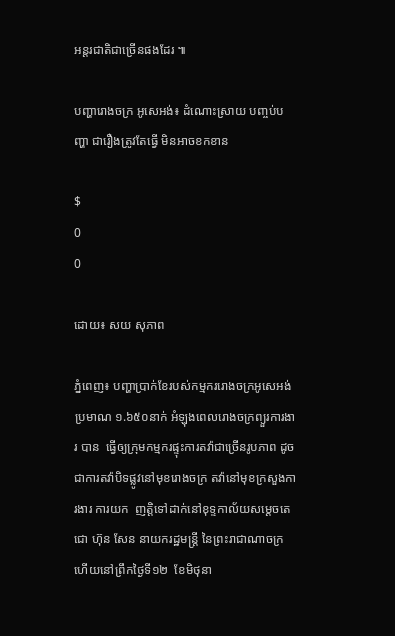អន្តរជាតិជាច្រើនផងដែរ ៕

បញ្ហារោងចក្រ អូសេអង់៖ ដំណោះស្រាយ បញ្ចប់បញ្ហា ជារឿងត្រូវតែធ្វើ មិនអាចខកខាន

$
0
0

ដោយ៖ សយ សុភាព

ភ្នំពេញ៖ បញ្ហាប្រាក់ខែរបស់កម្មកររោងចក្រអូសេអង់ ប្រមាណ ១.៦៥០នាក់ អំឡុងពេលរោងចក្រព្យួរការងារ បាន  ធ្វើឲ្យក្រុមកម្មករផ្ទុះការតវ៉ាជាច្រើនរូបភាព ដូចជាការតវ៉ាបិទផ្លូវនៅមុខរោងចក្រ តវ៉ានៅមុខក្រសួងការងារ ការយក  ញត្តិទៅដាក់នៅខុទ្ទកាល័យសម្តេចតេជោ ហ៊ុន សែន នាយករដ្ឋមន្រ្តី នៃព្រះរាជាណាចក្រ ហើយនៅព្រឹកថ្ងៃទី១២  ខែមិថុនា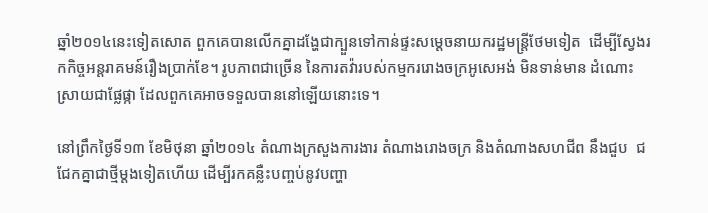ឆ្នាំ២០១៤នេះទៀតសោត ពួកគេបានលើកគ្នាដង្ហែជាក្បួនទៅកាន់ផ្ទះសម្តេចនាយករដ្ឋមន្រ្តីថែមទៀត  ដើម្បីស្វែងរកកិច្ចអន្តរាគមន៍រឿងប្រាក់ខែ។ រូបភាពជាច្រើន នៃការតវ៉ារបស់កម្មកររោងចក្រអូសេអង់ មិនទាន់មាន ដំណោះស្រាយជាផ្លែផ្កា ដែលពួកគេអាចទទួលបាននៅឡើយនោះទេ។

នៅព្រឹកថ្ងៃទី១៣ ខែមិថុនា ឆ្នាំ២០១៤ តំណាងក្រសួងការងារ តំណាងរោងចក្រ និងតំណាងសហជីព នឹងជួប  ជជែកគ្នាជាថ្មីម្តងទៀតហើយ ដើម្បីរកគន្លឺះបញ្ចប់នូវបញ្ហា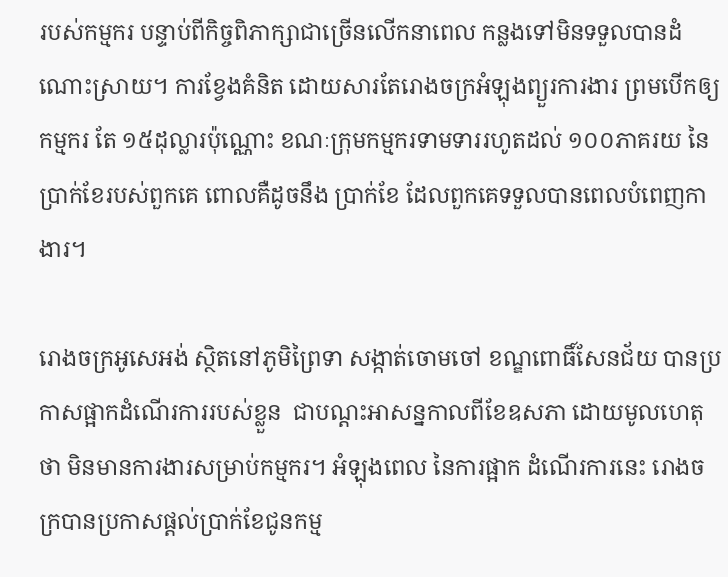របស់កម្មករ បន្ទាប់ពីកិច្ចពិភាក្សាជាច្រើនលើកនាពេល កន្លងទៅមិនទទួលបានដំណោះស្រាយ។ ការខ្វែងគំនិត ដោយសារតែរោងចក្រអំឡុងព្យួរការងារ ព្រមបើកឲ្យកម្មករ តែ ១៥ដុល្លារប៉ុណ្ណោះ ខណៈក្រុមកម្មករទាមទាររហូតដល់ ១០០ភាគរយ នៃប្រាក់ខែរបស់ពួកគេ ពោលគឺដូចនឹង ប្រាក់ខែ ដែលពួកគេទទួលបានពេលបំពេញកាងារ។

រោងចក្រអូសេអង់ ស្ថិតនៅភូមិព្រៃទា សង្កាត់ចោមចៅ ខណ្ឌពោធិ៍សែនជ័យ បានប្រកាសផ្អាកដំណើរការរបស់ខ្លួន  ជាបណ្តះអាសន្នកាលពីខែឧសភា ដោយមូលហេតុថា មិនមានការងារសម្រាប់កម្មករ។ អំឡុងពេល នៃការផ្អាក ដំណើរការនេះ រោងចក្របានប្រកាសផ្តល់ប្រាក់ខែជូនកម្ម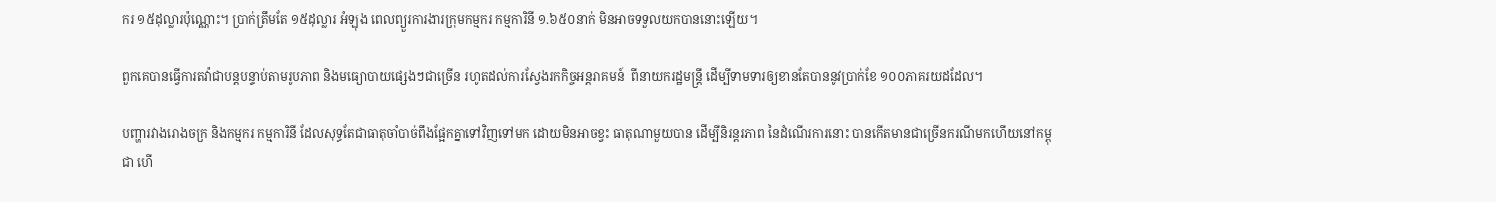ករ ១៥ដុល្លារប៉ុណ្ណោះ។ ប្រាក់ត្រឹមតែ ១៥ដុល្លារ អំឡុង ពេលព្យួរការងារក្រុមកម្មករ កម្មការិនី ១.៦៥០នាក់ មិនអាចទទួលយកបាននោះឡើយ។

ពួកគេបានធ្វើការតវ៉ាជាបន្តបន្ទាប់តាមរូបភាព និងមធ្យោបាយផ្សេងៗជាច្រើន រហូតដល់ការស្វែងរកកិច្ចអន្តរាគមន៍  ពីនាយករដ្ឋមន្រ្តី ដើម្បីទាមទារឲ្យខានតែបាននូវប្រាក់ខែ ១០០ភាគរយដដែល។

បញ្ហារវាងរោងចក្រ និងកម្មករ កម្មការិនី ដែលសុទ្ធតែជាធាតុចាំបាច់ពឹងផ្អែកគ្នាទៅវិញទៅមក ដោយមិនអាចខ្វះ ធាតុណាមួយបាន ដើម្បីនិរន្តរភាព នៃដំណើរការនោះ បានកើតមានជាច្រើនករណីមកហើយនៅកម្ពុជា ហើ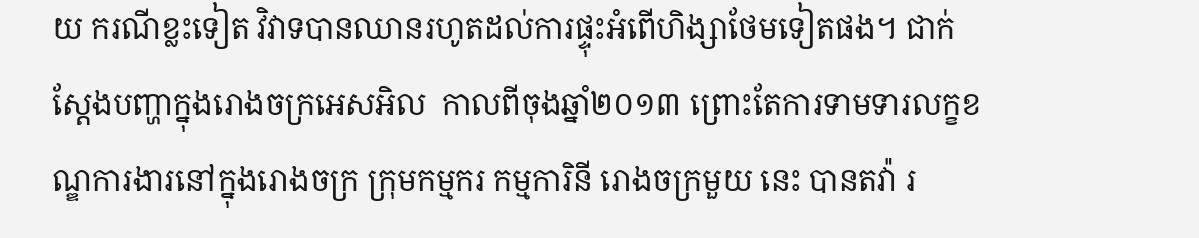យ ករណីខ្លះទៀត វិវាទបានឈានរហូតដល់ការផ្ទុះអំពើហិង្សាថែមទៀតផង។ ជាក់ស្តែងបញ្ហាក្នុងរោងចក្រអេសអិល  កាលពីចុងឆ្នាំ២០១៣ ព្រោះតែការទាមទារលក្ខខណ្ឌការងារនៅក្នុងរោងចក្រ ក្រុមកម្មករ កម្មការិនី រោងចក្រមួយ នេះ បានតវ៉ា រ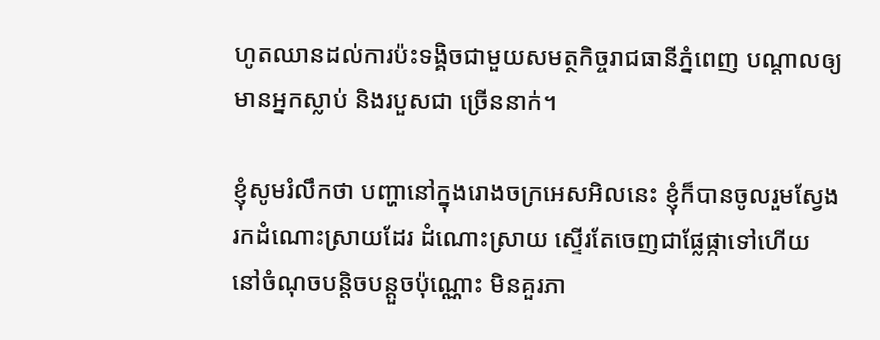ហូតឈានដល់ការប៉ះទង្គិចជាមួយសមត្ថកិច្ចរាជធានីភ្នំពេញ បណ្តាលឲ្យមានអ្នកស្លាប់ និងរបួសជា ច្រើននាក់។

ខ្ញុំសូមរំលឹកថា បញ្ហានៅក្នុងរោងចក្រអេសអិលនេះ ខ្ញុំក៏បានចូលរួមស្វែងរកដំណោះស្រាយដែរ ដំណោះស្រាយ ស្ទើរតែចេញជាផ្លែផ្កាទៅហើយ នៅចំណុចបន្តិចបន្តួចប៉ុណ្ណោះ មិនគួរភា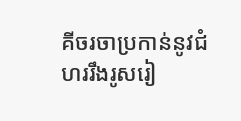គីចរចាប្រកាន់នូវជំហររឹងរូសរៀ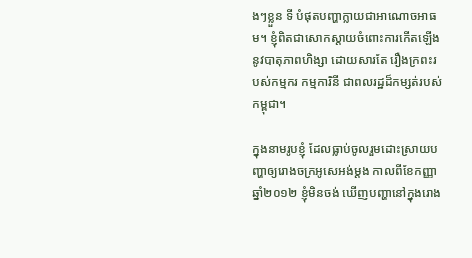ងៗខ្លួន ទី បំផុតបញ្ហាក្លាយជាអាណោចអាធម។ ខ្ញុំពិតជាសោកស្តាយចំពោះការកើតឡើងនូវបាតុភាពហិង្សា ដោយសារតែ រឿងក្រពះរបស់កម្មករ កម្មការិនី ជាពលរដ្ឋដ៏កម្សត់របស់កម្ពុជា។

ក្នុងនាមរូបខ្ញុំ ដែលធ្លាប់ចូលរួមដោះស្រាយបញ្ហាឲ្យរោងចក្រអូសេអង់ម្តង កាលពីខែកញ្ញា ឆ្នាំ២០១២ ខ្ញុំមិនចង់ ឃើញបញ្ហានៅក្នុងរោង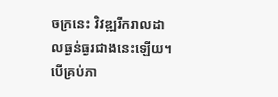ចក្រនេះ វិវឌ្ឍរីករាលដាលធ្ងន់ធ្ងរជាងនេះឡើយ។ បើគ្រប់ភា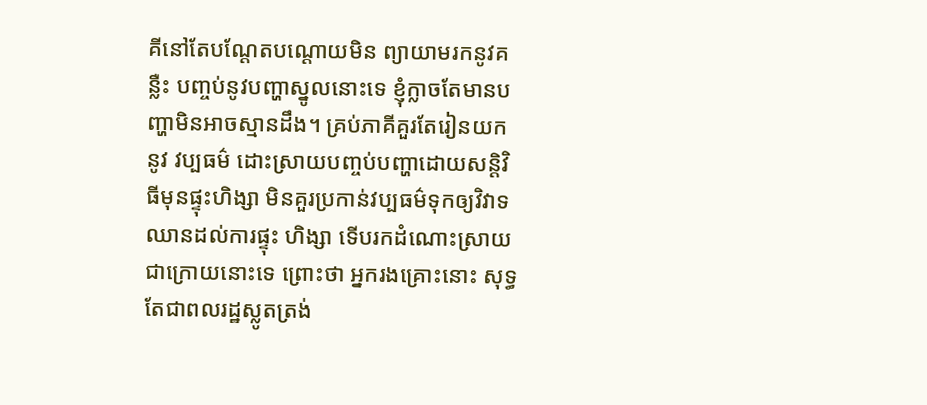គីនៅតែបណ្តែតបណ្តោយមិន ព្យាយាមរកនូវគន្លឺះ បញ្ចប់នូវបញ្ហាស្នូលនោះទេ ខ្ញុំក្លាចតែមានបញ្ហាមិនអាចស្មានដឹង។ គ្រប់ភាគីគួរតែរៀនយកនូវ វប្បធម៌ ដោះស្រាយបញ្ចប់បញ្ហាដោយសន្តិវិធីមុនផ្ទុះហិង្សា មិនគួរប្រកាន់វប្បធម៌ទុកឲ្យវិវាទឈានដល់ការផ្ទុះ ហិង្សា ទើបរកដំណោះស្រាយជាក្រោយនោះទេ ព្រោះថា អ្នករងគ្រោះនោះ សុទ្ធតែជាពលរដ្ឋស្លូតត្រង់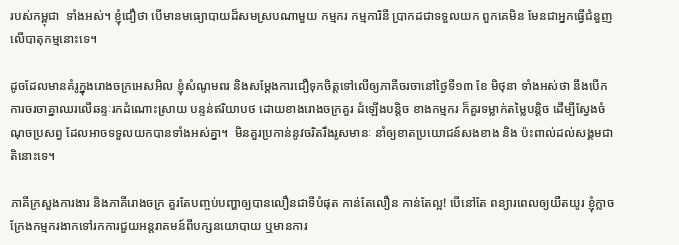របស់កម្ពុជា  ទាំងអស់។ ខ្ញុំជឿថា បើមានមធ្យោបាយដ៏សមស្របណាមួយ កម្មករ កម្មការិនី ប្រាកដជាទទួលយក ពួកគេមិន មែនជាអ្នកធ្វើជំនួញលើបាតុកម្មនោះទេ។

ដូចដែលមានគំរូក្នុងរោងចក្រអេសអិល ខ្ញុំសំណូមពរ និងសម្តែងការជឿទុកចិត្តទៅលើឲ្យភាគីចរចានៅថ្ងៃទី១៣ ខែ មិថុនា ទាំងអស់ថា នឹងបើកការចរចាគ្នាឈរលើឆន្ទៈរកដំណោះស្រាយ បន្ទន់ឥរិយាបថ ដោយខាងរោងចក្រគួរ ដំឡើងបន្តិច ខាងកម្មករ ក៏គួរទម្លាក់តម្លៃបន្តិច ដើម្បីស្វែងចំណុចប្រសព្វ ដែលអាចទទួលយកបានទាំងអស់គ្នា។  មិនគួរប្រកាន់នូវចរិតរឹងរូសមានៈ នាំឲ្យខាតប្រយោជន៍សងខាង និង ប៉ះពាល់ដល់សង្គមជាតិនោះទេ។

ភាគីក្រសួងការងារ និងភាគីរោងចក្រ គួរតែបញ្ចប់បញ្ហាឲ្យបានលឿនជាទីបំផុត កាន់តែលឿន កាន់តែល្អ! បើនៅតែ ពន្យារពេលឲ្យយឺតយូរ ខ្ញុំក្លាចក្រែងកម្មករងាកទៅរកការជួយអន្តរាគមន៍ពីបក្សនយោបាយ ឬមានការ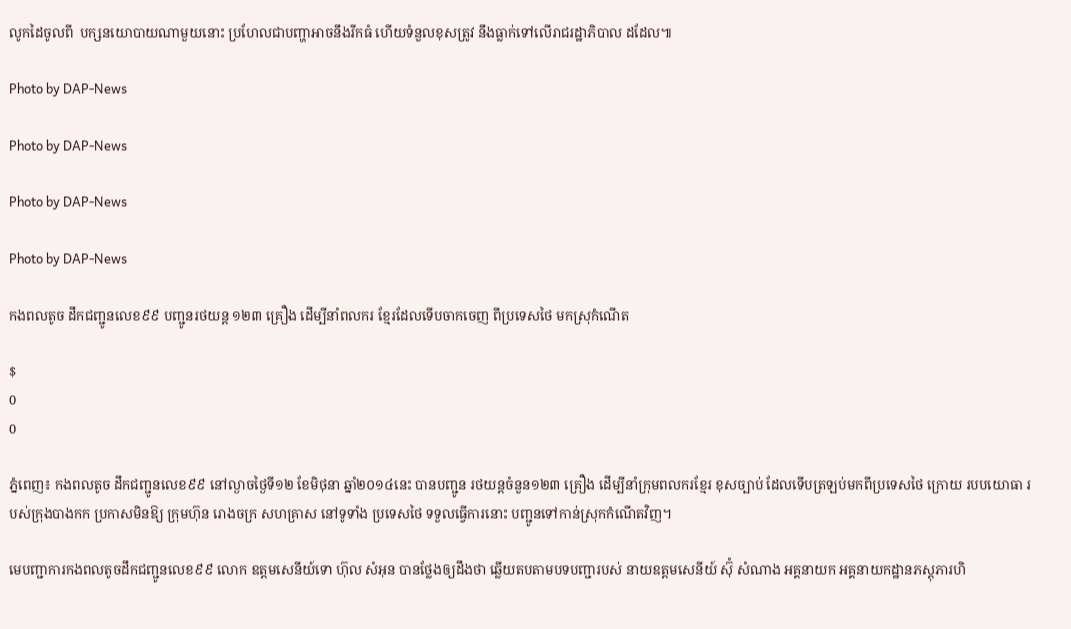លូកដៃចូលពី  បក្សនយោបាយណាមួយនោះ ប្រហែលជាបញ្ហាអាចនឹងរីកធំ ហើយទំនួលខុសត្រូវ នឹងធ្លាក់ទៅលើរាជរដ្ឋាភិបាល ដដែល៕

Photo by DAP-News

Photo by DAP-News

Photo by DAP-News

Photo by DAP-News

កងពលតូច ដឹកជញ្ជូនលេខ៩៩ បញ្ជូនរថយន្ត ១២៣ គ្រឿង ដើម្បីនាំពលករ ខ្មែរដែលទើបចាកចេញ ពីប្រទេសថៃ មកស្រុកំណើត

$
0
0

ភ្នំពេញ៖ កងពលតូច ដឹកជញ្ជូនលេខ៩៩ នៅល្ងាចថ្ងៃទី១២ ខែមិថុនា ឆ្នាំ២០១៤នេះ បានបញ្ជូន រថយន្តចំនួន១២៣ គ្រឿង ដើម្បីនាំក្រុមពលករខ្មែរ ខុសច្បាប់ ដែលទើបត្រឡប់មកពីប្រទេសថៃ ក្រោយ របបយោធា របស់ក្រុងបាងកក ប្រកាសមិនឱ្យ ក្រុមហ៊ុន រោងចក្រ សហគ្រាស នៅទូទាំង ប្រទេសថៃ ទទួលធ្វើការនោះ បញ្ជូនទៅកាន់ស្រុកកំណើតវិញ។

មេបញ្ជាការកងពលតូចដឹកជញ្ជូនលេខ៩៩ លោក ឧត្តមសេនីយ៍ទោ ហ៊ុល សំអុន បានថ្លែងឲ្យដឹងថា ឆ្លើយតបតាមបទបញ្ជារបស់ នាយឧត្តមសេនីយ៍ ស៊ុំ សំណាង អគ្គនាយក អគ្គនាយកដ្ឋានភស្តុភារហិ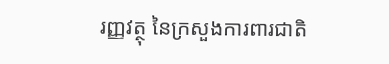រញ្ញវត្ថុ នៃក្រសួងការពារជាតិ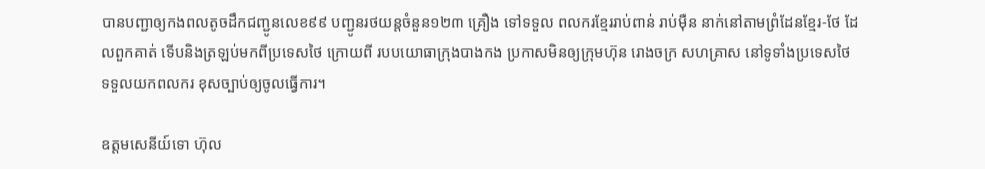បានបញ្ជាឲ្យកងពលតូចដឹកជញ្ជូនលេខ៩៩ បញ្ជូនរថយន្តចំនួន១២៣ គ្រឿង ទៅទទួល ពលករខ្មែររាប់ពាន់ រាប់ម៉ឺន នាក់នៅតាមព្រំដែនខ្មែរ-ថែ ដែលពួកគាត់ ទើបនិងត្រឡប់មកពីប្រទេសថៃ ក្រោយពី របបយោធាក្រុងបាងកង ប្រកាសមិនឲ្យក្រុមហ៊ុន រោងចក្រ សហគ្រាស នៅទូទាំងប្រទេសថៃ ទទួលយកពលករ ខុសច្បាប់ឲ្យចូលធ្វើការ។

ឧត្តមសេនីយ៍ទោ ហ៊ុល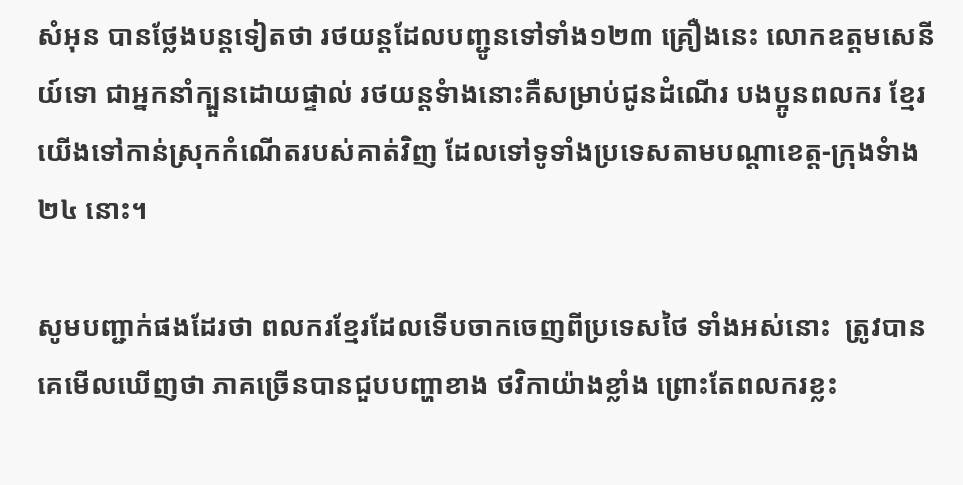សំអុន បានថ្លែងបន្តទៀតថា រថយន្តដែលបញ្ជូនទៅទាំង១២៣ គ្រឿងនេះ លោកឧត្តមសេនីយ៍ទោ ជាអ្នកនាំក្បួនដោយផ្ទាល់ រថយន្តទំាងនោះគឺសម្រាប់ជូនដំណើរ បងប្អូនពលករ ខ្មែរយើងទៅកាន់ស្រុកកំណើតរបស់គាត់វិញ ដែលទៅទូទាំងប្រទេសតាមបណ្តាខេត្ត-ក្រុងទំាង២៤ នោះ។

សូមបញ្ជាក់ផងដែរថា ពលករខ្មែរដែលទើបចាកចេញពីប្រទេសថៃ ទាំងអស់នោះ  ត្រូវបានគេមើលឃើញថា ភាគច្រើនបានជួបបញ្ហាខាង ថវិកាយ៉ាងខ្លាំង ព្រោះតែពលករខ្លះ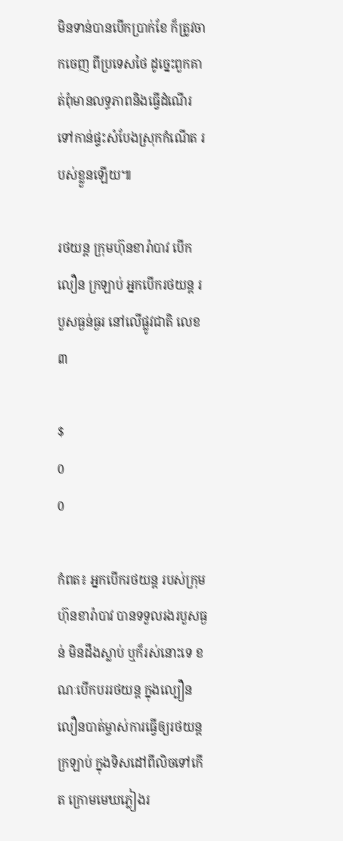មិនទាន់បានបើកប្រាក់ខែ ក៏ត្រូវចាកចេញ ពីប្រទេសថៃ ដូច្នេះពួកគាត់ពុំមានលទ្ធភាពនិងធ្វើដំណើរទៅកាន់ផ្ទះសំបែងស្រុកកំណើត របស់ខ្លួនឡើយ៕

រថយន្ត ក្រុមហ៊ុនខារ៉ាបាវ បើកលឿន ក្រឡាប់ អ្នកបើករថយន្ត របួសធ្ងន់ធ្ងរ នៅលើផ្លូវជាតិ លេខ៣

$
0
0

កំពត៖ អ្នកបើករថយន្ត របស់ក្រុមហ៊ុនខារ៉ាបាវ បានទទួលរងរបួសធ្ងន់ មិនដឹងស្លាប់ ឬក៏រស់នោះទេ ខណៈបើកបររថយន្ត ក្នុងល្បឿនលឿនបាត់ម្ចាស់ការធ្វើឲ្យរថយន្តក្រឡាប់ ក្នុងទិសដៅពីលិចទៅកើត ក្រោមមេឃភ្លៀងរ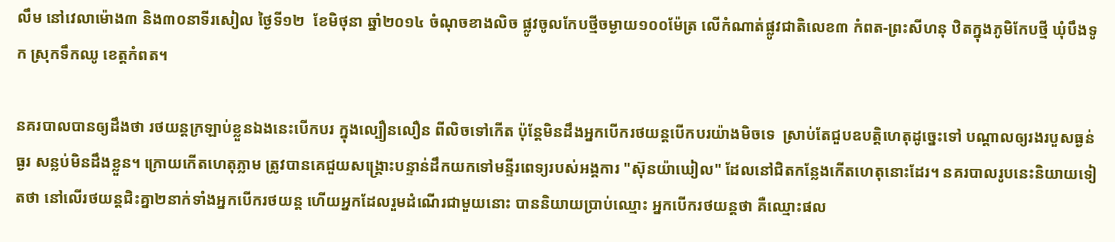លឹម នៅវេលាម៉ោង៣ និង៣០នាទីរសៀល ថ្ងៃទី១២  ខែមិថុនា ឆ្នាំ២០១៤ ចំណុចខាងលិច ផ្លូវចូលកែបថ្មីចម្ងាយ១០០ម៉ែត្រ លើកំណាត់ផ្លូវជាតិលេខ៣ កំពត-ព្រះសីហនុ ឋិតក្នុងភូមិកែបថ្មី ឃុំបឹងទូក ស្រុកទឹកឈូ ខេត្តកំពត។

នគរបាលបានឲ្យដឹងថា រថយន្តក្រឡាប់ខ្លួនឯងនេះបើកបរ ក្នុងល្បឿនលឿន ពីលិចទៅកើត ប៉ុន្តែមិនដឹងអ្នកបើករថយន្តបើកបរយ៉ាងមិចទេ  ស្រាប់តែជួបឧបត្តិហេតុដូច្នេះទៅ បណ្តាលឲ្យរងរបួសធ្ងន់ធ្ងរ សន្លប់មិនដឹងខ្លួន។ ក្រោយកើតហេតុភ្លាម ត្រូវបានគេជួយសង្គ្រោះបន្ទាន់ដឹកយកទៅមន្ទីរពេទ្យរបស់ឣង្គការ "ស៊ុនយ៉ាឃៀល" ដែលនៅជិតកន្លែងកើតហេតុនោះដែរ។ នគរបាលរូបនេះនិយាយទៀតថា នៅលើរថយន្តជិះគ្នា២នាក់ទាំងអ្នកបើករថយន្ត ហើយឣ្នកដែលរួមដំណើរជាមួយនោះ បាននិយាយប្រាប់ឈ្មោះ អ្នកបើករថយន្តថា គឺឈ្មោះផល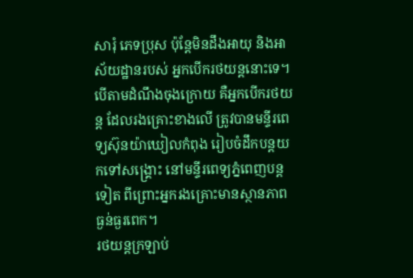សារុំ ភេទប្រុស ប៉ុន្តែមិនដឹងឣាយុ និងឣាស័យដ្ឋានរបស់ អ្នកបើករថយន្តនោះទេ។
បើតាមដំណឹងចុងក្រោយ គឺអ្នកបើករថយន្ត ដែលរងគ្រោះខាងលើ ត្រូវបានមន្ទីរពេទ្យស៊ុនយ៉ាឃៀលកំពុង រៀបចំដឹកបន្តយកទៅសង្គ្រោះ នៅមន្ទីរពេទ្យភ្នំពេញបន្តទៀត ពីព្រោះឣ្នករងគ្រោះមានស្ថានភាពធ្ងន់ធ្ងរពេក។
រថយន្តក្រឡាប់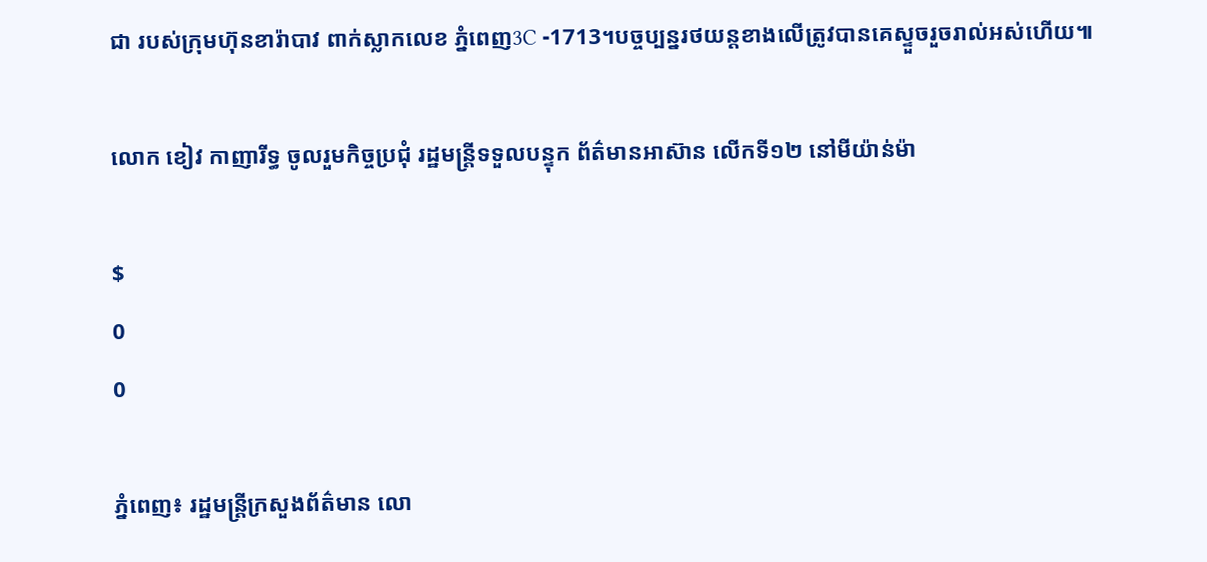ជា របស់ក្រុមហ៊ុនខារ៉ាបាវ ពាក់ស្លាកលេខ ភ្នំពេញ3C -1713។បច្ចប្បន្នរថយន្តខាងលើត្រូវបានគេស្ទួចរួចរាល់ឣស់ហើយ៕

លោក ខៀវ កាញារីទ្ធ ចូលរួមកិច្ចប្រជុំ រដ្ឋមន្រ្តីទទួលបន្ទុក ព័ត៌មានអាស៊ាន លើកទី១២ នៅមីយ៉ាន់ម៉ា

$
0
0

ភ្នំពេញ៖ រដ្ឋមន្រ្តីក្រសួងព័ត៌មាន លោ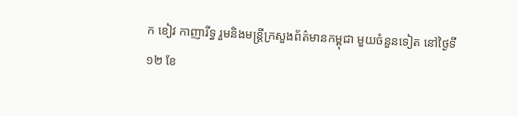ក ខៀវ កាញារីទ្ធ រួមនិងមន្រ្តីក្រសួងព័ត៌មានកម្ពុជា មួយចំនួនទៀត នៅថ្ងៃទី ១២ ខែ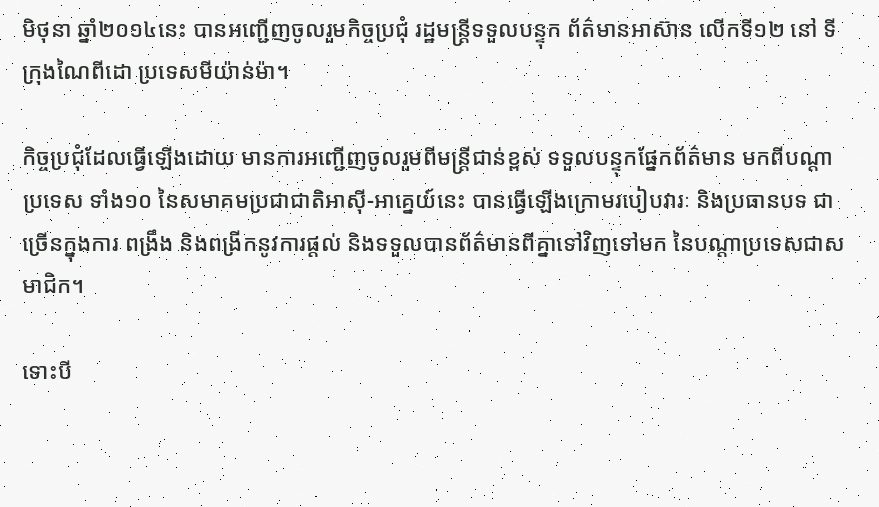មិថុនា ឆ្នាំ២០១៤នេះ បានអញ្ជើញចូលរួមកិច្ចប្រជុំ រដ្ឋមន្រ្តីទទួលបន្ទុក ព័ត៌មានអាស៊ាន លើកទី១២ នៅ ទីក្រុងណៃពីដោ ប្រទេសមីយ៉ាន់ម៉ា។

កិច្ចប្រជុំដែលធ្វើឡើងដោយ មានការអញ្ជើញចូលរួមពីមន្រ្តីជាន់ខ្ពស់ ទទួលបន្ទុកផ្នែកព័ត៌មាន មកពីបណ្តាប្រទេស ទាំង១០ នៃសមាគមប្រជាជាតិអាស៊ី-អាគ្នេយ៍នេះ បានធ្វើឡើងក្រោមរបៀបវារៈ និងប្រធានបទ ជាច្រើនក្នុងការ ពង្រឹង និងពង្រីកនូវការផ្តល់ និងទទួលបានព័ត៌មានពីគ្នាទៅវិញទៅមក នៃបណ្តាប្រទេសជាសមាជិក។

ទោះបី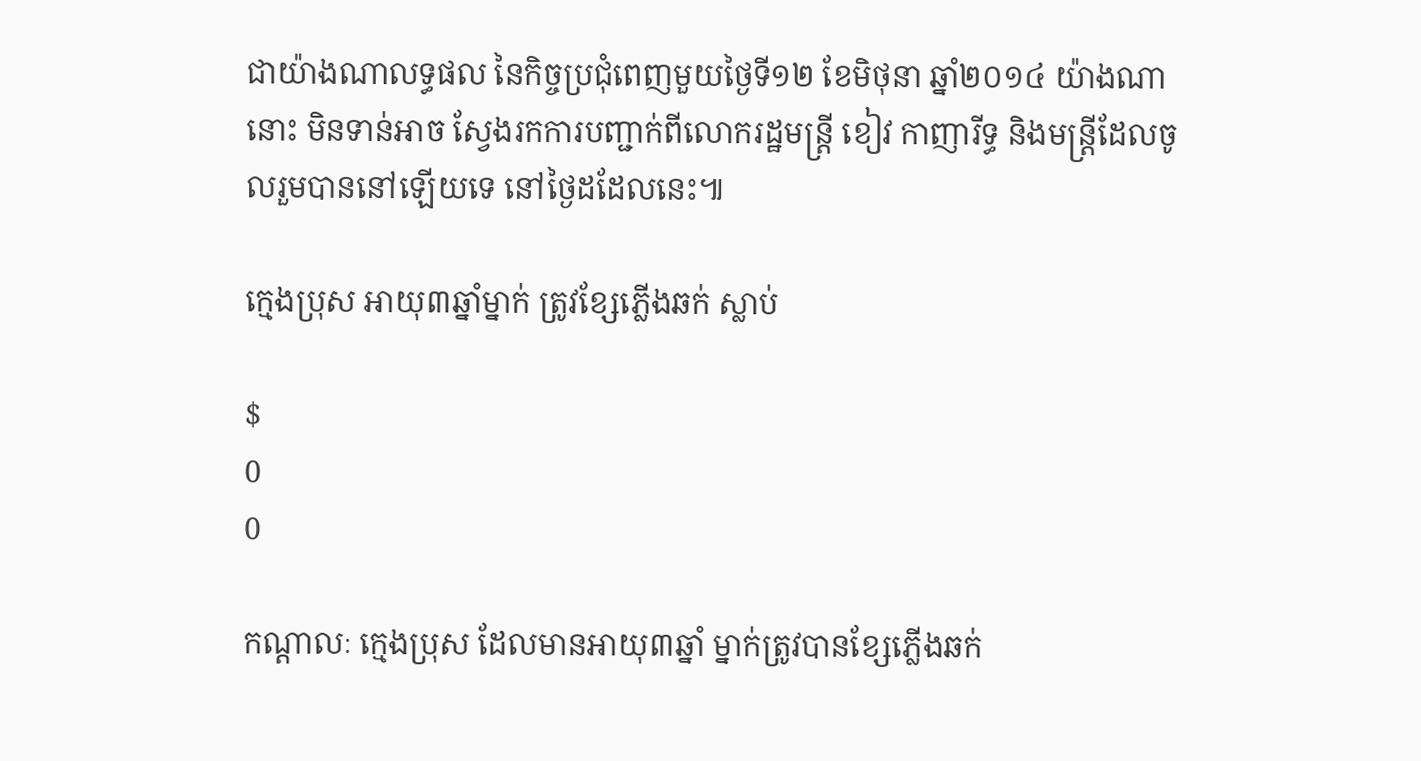ជាយ៉ាងណាលទ្ធផល នៃកិច្ចប្រជុំពេញមួយថ្ងៃទី១២ ខែមិថុនា ឆ្នាំ២០១៤ យ៉ាងណានោះ មិនទាន់អាច ស្វែងរកការបញ្ជាក់ពីលោករដ្ឋមន្រ្តី ខៀវ កាញារីទ្ធ និងមន្រ្តីដែលចូលរួមបាននៅឡើយទេ នៅថ្ងៃដដែលនេះ៕

ក្មេងប្រុស អាយុ៣ឆ្នាំម្នាក់ ត្រូវខ្សែភ្លើងឆក់ ស្លាប់

$
0
0

កណ្តាលៈ ក្មេងប្រុស ដែលមានអាយុ៣ឆ្នាំ ម្នាក់ត្រូវបានខ្សែភ្លើងឆក់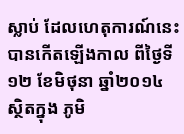ស្លាប់ ដែលហេតុការណ៍នេះ បានកើតឡើងកាល ពីថ្ងៃទី១២ ខែមិថុនា ឆ្នាំ២០១៤ ស្ថិតក្នុង ភូមិ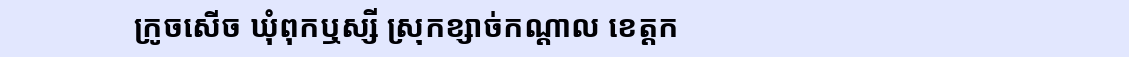ក្រូចសើច ឃុំពុកឬស្សី ស្រុកខ្សាច់កណ្តាល ខេត្តក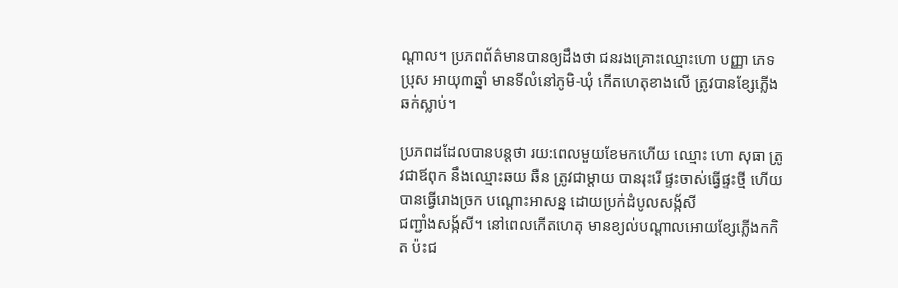ណ្តាល។ ប្រភពព័ត៌មានបានឲ្យដឹងថា ជនរងគ្រោះឈ្មោះហោ បញ្ញា ភេទប្រុស អាយុ៣ឆ្នាំ មានទីលំនៅភូមិ-ឃុំ កើតហេតុខាងលើ ត្រូវបានខ្សែភ្លើងឆក់ស្លាប់។

ប្រភពដដែលបានបន្តថា រយ:ពេលមួយខែមកហើយ ឈ្មោះ ហោ សុធា ត្រូវជាឪពុក នឹងឈ្មោះឆយ ឆឺន ត្រូវជាម្តាយ បានរុះរើ ផ្ទះចាស់ធ្វើផ្ទះថ្មី ហើយបានធ្វើរោងច្រក បណ្តោះអាសន្ន ដោយប្រក់ដំបូលសង្ក័សី
ជញ្ជាំងសង្ក័សី។ នៅពេលកើតហេតុ មានខ្យល់បណ្តាលអោយខ្សែភ្លើងកកិត ប៉ះជ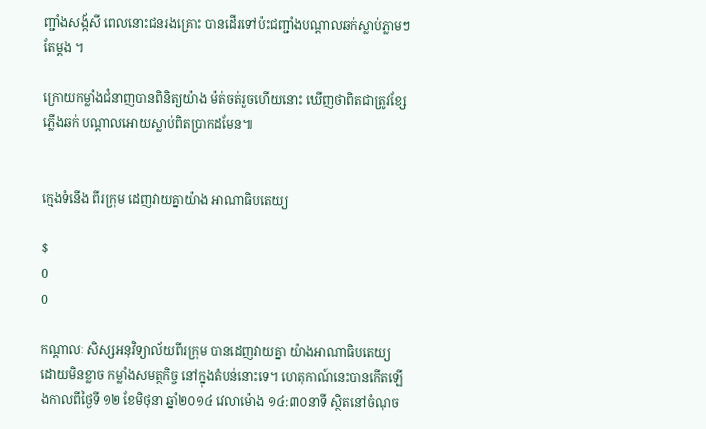ញ្ជាំងសង្ក័សី ពេលនោះជនរងគ្រោះ បានដើរទៅប៉ះជញ្ជាំងបណ្តាលឆក់ស្លាប់ភ្លាមៗតែម្តង ។

ក្រោយកម្លាំងជំនាញបានពិនិត្យយ៉ាង ម៉ត់ចត់រួចហើយនោះ ឃើញថាពិតជាត្រូវខ្សែភ្លើងឆក់ បណ្តាលអោយស្លាប់ពិតប្រាកដមែន៕


ក្មេងទំនើង ពីរក្រុម ដេញវាយគ្នាយ៉ាង អាណាធិបតេយ្យ

$
0
0

កណ្តាលៈ សិស្សអនុវិទ្យាល័យពីរក្រុម បានដេញវាយគ្នា យ៉ាងអាណាធិបតេយ្យ ដោយមិនខ្លាច កម្លាំងសមត្ថកិច្ច នៅក្នុងតំបន់នោះទេ។ ហេតុកាណ៍នេះបានកើតឡើងកាលពីថ្ងៃទី ១២ ខែមិថុនា ឆ្នាំ២០១៤ វេលាម៉ោង ១៤:៣០នាទី ស្ថិតនៅចំណុច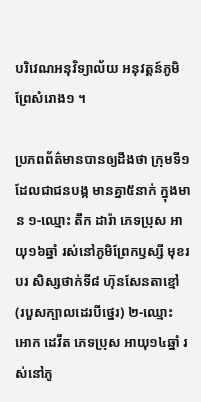បរិវេណអនុវិទ្យាល័យ អនុវត្តន៍ភូមិព្រែសំរោង១ ។

ប្រភពព័ត៌មានបានឲ្យដឹងថា ក្រុមទី១ ដែលជាជនបង្ក មានគ្នា៥នាក់ ក្នុងមាន ១-ឈ្មោះ តឹក ដារ៉ា ភេទប្រុស អាយុ១៦ឆ្នាំ រស់នៅភូមិព្រែកឫស្សី មុខរបរ សិស្សថាក់ទី៨ ហ៊ុនសែនតាខ្មៅ (របួសក្បាលដេរបីថ្នេរ) ២-ឈ្មោះ អោក ដេវីត ភេទប្រុស អាយុ១៤ឆ្នាំ រស់នៅភូ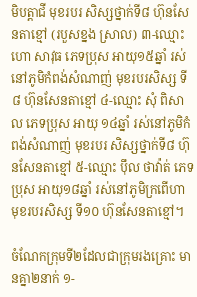មិបត្តាជី មុខរបរ សិស្សថ្នាក់ទី៨ ហ៊ុនសែនតាខ្មៅ (របួសខ្នង ស្រាល) ៣-ឈ្មោះ ហោ សាវុធ ភេទប្រុស អាយុ១៥ឆ្នាំ រស់នៅភូមិកំពង់សំណាញ់ មុខរបរសិស្ស ទី៨ ហ៊ុនសែនតាខ្មៅ ៤-ឈ្មោះ សុំ ពិសាល ភេទប្រុស អាយុ ១៤ឆ្នាំ រស់នៅភូមិកំពង់សំណាញ់ មុខរបរ សិស្សថ្នាក់ទី៨ ហ៊ុនសែនតាខ្មៅ ៥-ឈ្មោះ ប៉ឹល ថាវ៉ាត់ ភេទប្រុស អាយុ១៨ឆ្នាំ រស់នៅភូមិក្រពើហា មុខរបរសិស្ស ទី១០ ហ៊ុនសែនតាខ្មៅ។

ចំណែកក្រុមទី២ដែលជាក្រុមរងគ្រោះ មានគ្នា២នាក់ ១-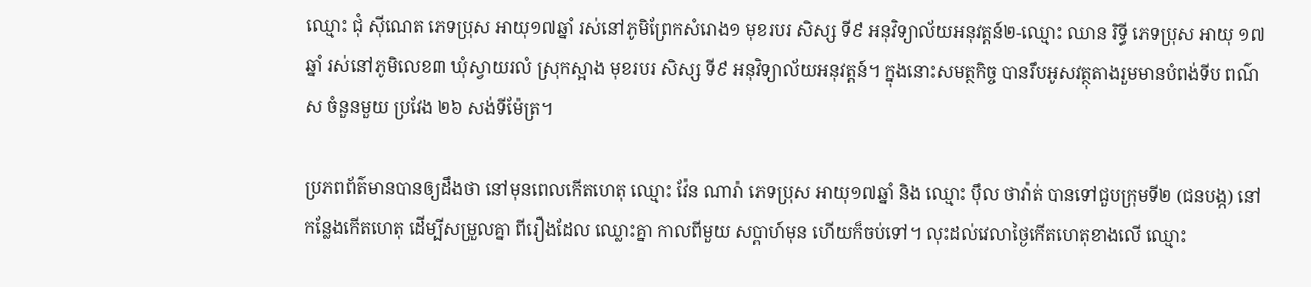ឈ្មោះ ជុំ ស៊ីណេត ភេទប្រុស អាយុ១៧ឆ្នាំ រស់នៅភូមិព្រែកសំរោង១ មុខរបរ សិស្ស ទី៩ អនុវិទ្យាល័យអនុវត្តន៍២-ឈ្មោះ ឈាន រិទ្ធី ភេទប្រុស អាយុ ១៧ឆ្នាំ រស់នៅភូមិលេខ៣ ឃុំស្វាយរលំ ស្រុកស្អាង មុខរបរ សិស្ស ទី៩ អនុវិទ្យាល័យអនុវត្តន៍។ ក្នុងនោះសមត្ថកិច្ច បានរឹបអូសវត្ថុតាងរួមមានបំពង់ទីប ពណ៌ស ចំនួនមួយ ប្រវែង ២៦ សង់ទីម៉ែត្រ។

ប្រភពព័ត៌មានបានឲ្យដឹងថា នៅមុនពេលកើតហេតុ ឈ្មោះ វ៉ែន ណារ៉ា ភេទប្រុស អាយុ១៧ឆ្នាំ និង ឈ្មោះ ប៉ឹល ថាវ៉ាត់ បានទៅជួបក្រុមទី២ (ជនបង្ក) នៅកន្លែងកើតហេតុ ដើម្បីសម្រួលគ្នា ពីរឿងដែល ឈ្លោះគ្នា កាលពីមួយ សប្ពាហ៍មុន ហើយក៏ចប់ទៅ។ លុះដល់វេលាថ្ងៃកើតហេតុខាងលើ ឈ្មោះ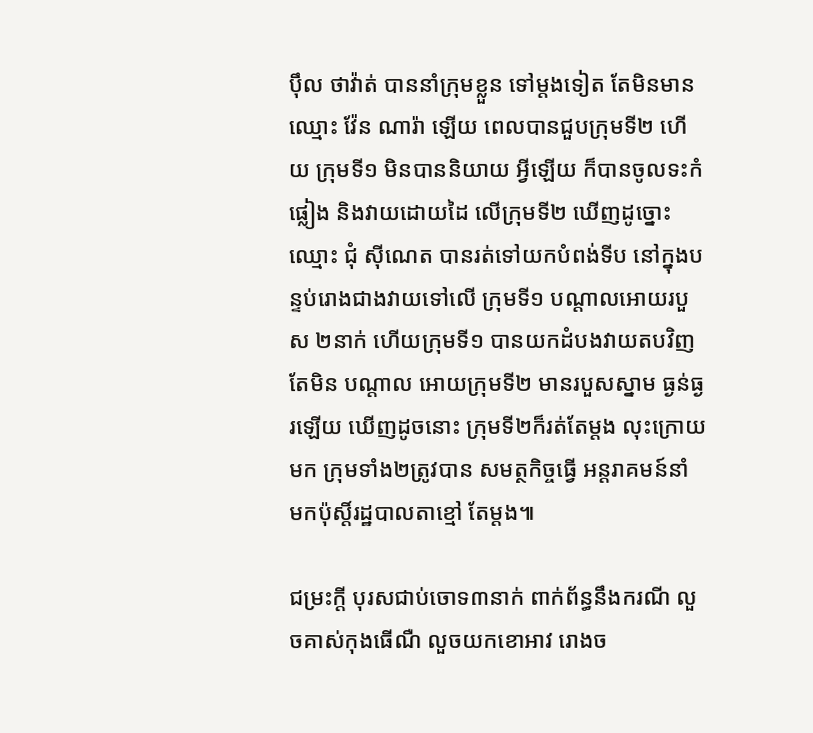ប៉ឹល ថាវ៉ាត់ បាននាំក្រុមខ្លួន ទៅម្តងទៀត តែមិនមានឈ្មោះ វ៉ែន ណារ៉ា ឡើយ ពេលបានជួបក្រុមទី២ ហើយ ក្រុមទី១ មិនបាននិយាយ អ្វីឡើយ ក៏បានចូលទះកំផ្លៀង និងវាយដោយដៃ លើក្រុមទី២ ឃើញដូច្នោះ ឈ្មោះ ជុំ ស៊ីណេត បានរត់ទៅយកបំពង់ទីប នៅក្នុងបន្ទប់រោងជាងវាយទៅលើ ក្រុមទី១ បណ្តាលអោយរបួស ២នាក់ ហើយក្រុមទី១ បានយកដំបងវាយតបវិញតែមិន បណ្តាល អោយក្រុមទី២ មានរបួសស្នាម ធ្ងន់ធ្ងរឡើយ ឃើញដូចនោះ ក្រុមទី២ក៏រត់តែម្តង លុះក្រោយមក ក្រុមទាំង២ត្រូវបាន សមត្ថកិច្ចធ្វើ អន្តរាគមន៍នាំ មកប៉ុស្តិ៍រដ្ឋបាលតាខ្មៅ តែម្តង៕

ជម្រះក្តី បុរសជាប់ចោទ៣នាក់ ពាក់ព័ន្ធនឹងករណី លួចគាស់កុងធើណឺ លួចយកខោអាវ រោងច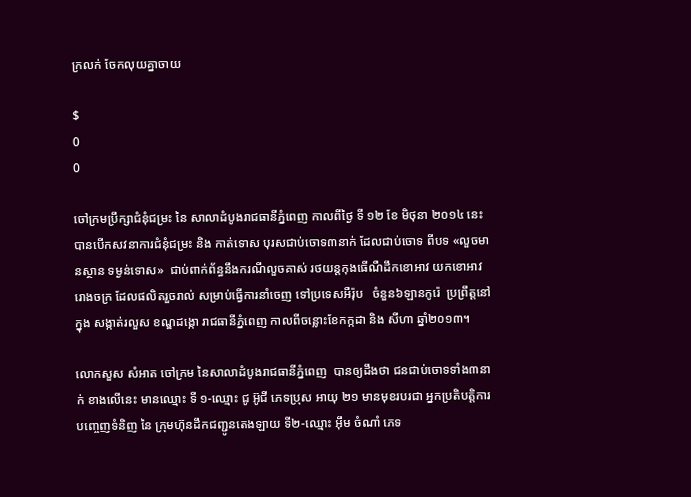ក្រលក់ ចែកលុយគ្នាចាយ

$
0
0

ចៅក្រមប្រឹក្សាជំនុំជម្រះ នៃ សាលាដំបូងរាជធានីភ្នំពេញ កាលពីថ្ងៃ ទី ១២ ខែ មិថុនា ២០១៤ នេះ បានបើកសវនាការជំនុំជម្រះ និង កាត់ទោស បុរសជាប់ចោទ៣នាក់ ដែលជាប់ចោទ ពីបទ «លួចមានស្ថាន ទម្ងន់ទោស»  ជាប់ពាក់ព័ន្ធនឹងករណីលួចគាស់ រថយន្តកុងធើណឺដឹកខោអាវ យកខោអាវរោងចក្រ ដែលផលិតរួចរាល់ សម្រាប់ធ្វើការនាំចេញ ទៅប្រទេសអឺរ៉ុប   ចំនួន៦ឡានកូរ៉េ  ប្រព្រឹត្តនៅក្នុង សង្កាត់រលួស ខណ្ឌដង្កោ រាជធានីភ្នំពេញ កាលពីចន្លោះខែកក្កដា និង សីហា ឆ្នាំ២០១៣។

លោកសួស សំអាត ចៅក្រម នៃសាលាដំបូងរាជធានីភ្នំពេញ  បានឲ្យដឹងថា ជនជាប់ចោទទាំង៣នាក់ ខាងលើនេះ មានឈ្មោះ ទី ១-ឈ្មោះ ជូ អ៊ូជី ភេទប្រុស អាយុ ២១ មានមុខរបរជា អ្នកប្រតិបត្តិការបញ្ចេញទំនិញ នៃ ក្រុមហ៊ុនដឹកជញ្ជូនតេងឡាយ ទី២-ឈ្មោះ អ៊ឹម ចំណាំ ភេទ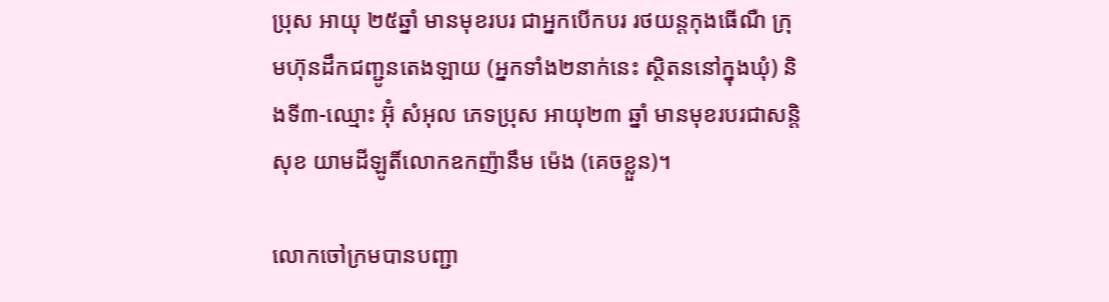ប្រុស អាយុ ២៥ឆ្នាំ មានមុខរបរ ជាអ្នកបើកបរ រថយន្តកុងធើណឺ ក្រុមហ៊ុនដឹកជញ្ជូនតេងឡាយ (អ្នកទាំង២នាក់នេះ ស្ថិតននៅក្នុងឃុំ) និងទី៣-ឈ្មោះ អ៊ុំ សំអុល ភេទប្រុស អាយុ២៣ ឆ្នាំ មានមុខរបរជាសន្តិសុខ យាមដីឡូតិ៍លោកឧកញ៉ានឹម ម៉េង (គេចខ្លួន)។

លោកចៅក្រមបានបញ្ជា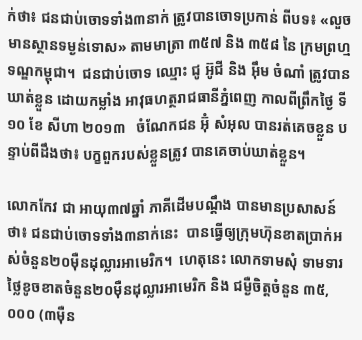ក់ថា៖ ជនជាប់ចោទទាំង៣នាក់ ត្រូវបានចោទប្រកាន់ ពីបទ៖ «លួចមានស្ថានទម្ងន់ទោស» តាមមាត្រា ៣៥៧ និង ៣៥៨ នៃ ក្រមព្រហ្មទណ្ឌកម្ពុជា។  ជនជាប់ចោទ ឈ្មោះ ជូ អ៊ូជី និង អ៊ឹម ចំណាំ ត្រូវបានឃាត់ខ្លួន ដោយកម្លាំង អាវុធហត្ថរាជធានីភ្នំពេញ កាលពីព្រឹកថ្ងៃ ទី ១០ ខែ សីហា ២០១៣   ចំណែកជន អ៊ុំ សំអុល បានរត់គេចខ្លួន បន្ទាប់ពីដឹងថា៖ បក្ខពួករបស់ខ្លួនត្រូវ បានគេចាប់ឃាត់ខ្លួន។

លោកកែវ ជា អាយុ៣៧ឆ្នាំ ភាគីដើមបណ្តឹង បានមានប្រសាសន៍ថា៖ ជនជាប់ចោទទាំង៣នាក់នេះ  បានធ្វើឲ្យក្រុមហ៊ុនខាតប្រាក់អស់ចំនួន២០ម៉ឺនដុល្លារអាមេរិក។  ហេតុនេះ លោកទាមសុំ ទាមទារ ថ្លៃខូចខាតចំនួន២០ម៉ឺនដុល្លារអាមេរិក និង ជម្ងឺចិត្តចំនួន ៣៥,០០០ (៣ម៉ឺន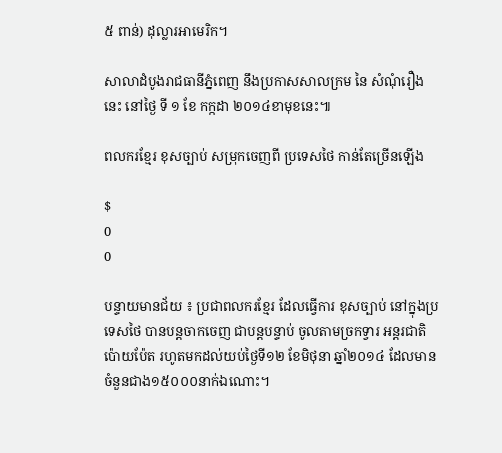៥ ពាន់) ដុល្លារអាមេរិក។

សាលាដំបូងរាជធានីភ្នំពេញ នឹងប្រកាសសាលក្រម នៃ សំណុំរឿងនេះ នៅថ្ងៃ ទី ១ ខែ កក្កដា ២០១៤ខាមុខនេះ៕

ពលករខ្មែរ ខុសច្បាប់ សម្រុកចេញពី ប្រទេសថៃ កាន់តែច្រើនឡើង

$
0
0

បន្ទាយមានជ័យ ៖ ប្រជាពលករខ្មែរ ដែលធ្វើការ ខុសច្បាប់ នៅក្នុងប្រទេសថៃ បានបន្តចាកចេញ ជាបន្តបន្ទាប់ ចូលតាមច្រកទ្វារ អន្តរជាតិ ប៉ោយប៉ែត រហូតមកដល់យប់ថ្ងៃទី១២ ខែមិថុនា ឆ្នាំ២០១៤ ដែលមាន ចំនួនជាង១៥០០០នាក់ឯណោះ។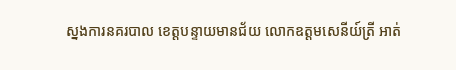ស្នងការនគរបាល ខេត្តបន្ទាយមានជ័យ លោកឧត្តមសេនីយ៍ត្រី អាត់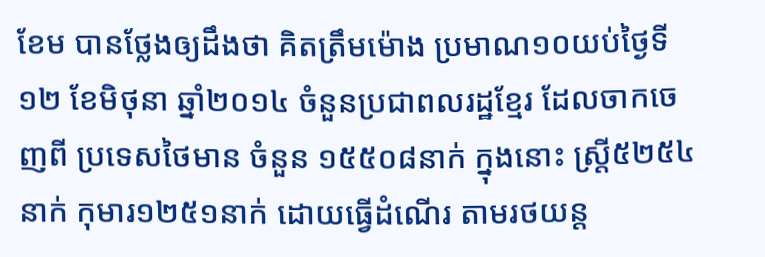ខែម បានថ្លែងឲ្យដឹងថា គិតត្រឹមម៉ោង ប្រមាណ១០យប់ថ្ងៃទី១២ ខែមិថុនា ឆ្នាំ២០១៤ ចំនួនប្រជាពលរដ្ឋខ្មែរ ដែលចាកចេញពី ប្រទេសថៃមាន ចំនួន ១៥៥០៨នាក់ ក្នុងនោះ ស្រ្តី៥២៥៤នាក់ កុមារ១២៥១នាក់ ដោយធ្វើដំណើរ តាមរថយន្ត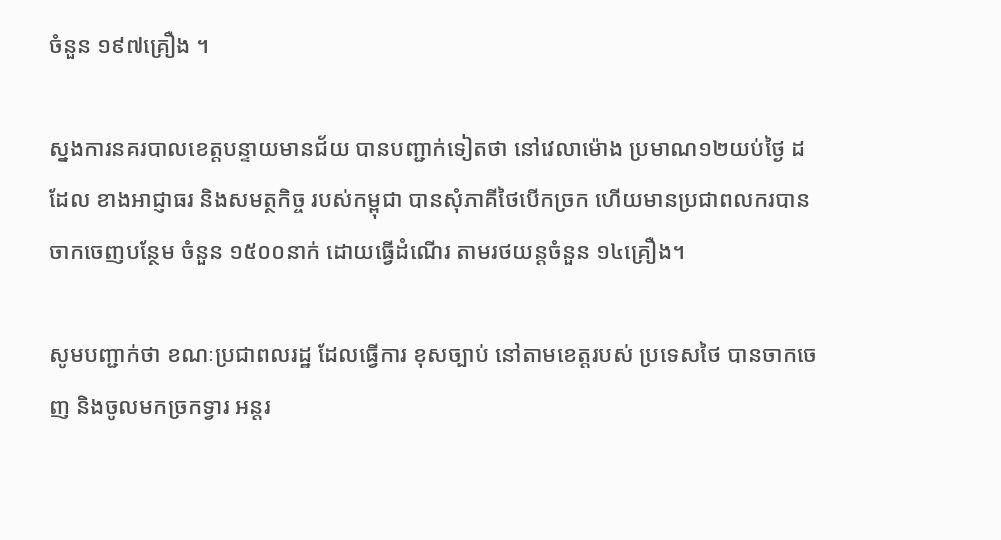ចំនួន ១៩៧គ្រឿង ។

ស្នងការនគរបាលខេត្តបន្ទាយមានជ័យ បានបញ្ជាក់ទៀតថា នៅវេលាម៉ោង ប្រមាណ១២យប់ថ្ងៃ ដដែល ខាងអាជ្ញាធរ និងសមត្ថកិច្ច របស់កម្ពុជា បានសុំភាគីថៃបើកច្រក ហើយមានប្រជាពលករបានចាកចេញបន្ថែម ចំនួន ១៥០០នាក់ ដោយធ្វើដំណើរ តាមរថយន្តចំនួន ១៤គ្រឿង។

សូមបញ្ជាក់ថា ខណៈប្រជាពលរដ្ឋ ដែលធ្វើការ ខុសច្បាប់ នៅតាមខេត្តរបស់ ប្រទេសថៃ បានចាកចេញ និងចូលមកច្រកទ្វារ អន្តរ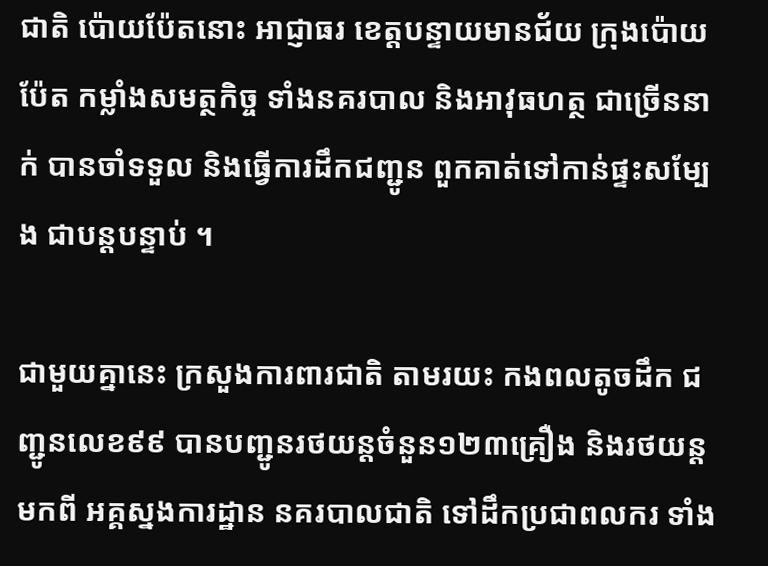ជាតិ ប៉ោយប៉ែតនោះ អាជ្ញាធរ ខេត្តបន្ទាយមានជ័យ ក្រុងប៉ោយប៉ែត កម្លាំងសមត្ថកិច្ច ទាំងនគរបាល និងអាវុធហត្ថ ជាច្រើននាក់ បានចាំទទួល និងធ្វើការដឹកជញ្ជូន ពួកគាត់ទៅកាន់ផ្ទះសម្បែង ជាបន្តបន្ទាប់ ។

ជាមួយគ្នានេះ ក្រសួងការពារជាតិ តាមរយះ កងពលតូចដឹក ជញ្ជូនលេខ៩៩ បានបញ្ជូនរថយន្តចំនួន១២៣គ្រឿង និងរថយន្តមកពី អគ្គស្នងការដ្ឋាន នគរបាលជាតិ ទៅដឹកប្រជាពលករ ទាំង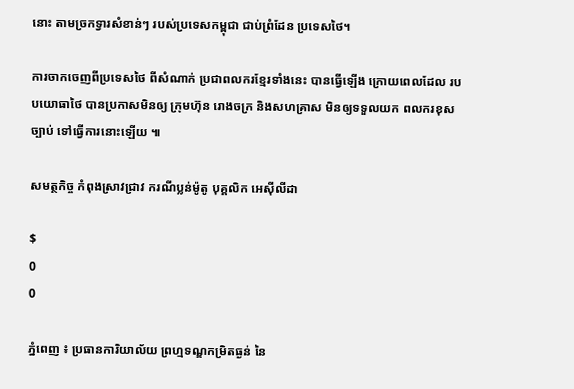នោះ តាមច្រកទ្វារសំខាន់ៗ របស់ប្រទេសកម្ពុជា ជាប់ព្រំដែន ប្រទេសថៃ។

ការចាកចេញពីប្រទេសថៃ ពីសំណាក់ ប្រជាពលករខ្មែរទាំងនេះ បានធ្វើឡើង ក្រោយពេលដែល របបយោធាថៃ បានប្រកាសមិនឲ្យ ក្រុមហ៊ុន រោងចក្រ និងសហគ្រាស មិនឲ្យទទួលយក ពលករខុសច្បាប់ ទៅធ្វើការនោះឡើយ ៕

សមត្ថកិច្ច កំពុងស្រាវជ្រាវ ករណីប្លន់ម៉ូតូ បុគ្គលិក អេស៊ីលីដា

$
0
0

ភ្នំពេញ ៖ ប្រធានការិយាល័យ ព្រហ្មទណ្ឌកម្រិតធ្ងន់ នៃ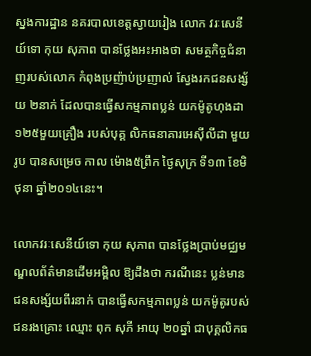ស្នងការដ្ឋាន នគរបាលខេត្តស្វាយរៀង លោក វរៈសេនីយ៍ទោ កុយ សុភាព បានថ្លែងអះអាងថា សមត្ថកិច្ចជំនាញរបស់លោក កំពុងប្រញ៉ាប់ប្រញាល់ ស្វែងរកជនសង្ស័យ ២នាក់ ដែលបានធ្វើសកម្មភាពប្លន់ យកម៉ូតូហុងដា ១២៥មួយគ្រឿង របស់បុគ្គ លិកធនាគារអេស៊ីលីដា មួយរូប បានសម្រេច កាល ម៉ោង៥ព្រឹក ថ្ងៃសុក្រ ទី១៣ ខែមិថុនា ឆ្នាំ២០១៤នេះ។

លោកវរៈសេនីយ៍ទោ កុយ សុភាព បានថ្លែងប្រាប់មជ្ឈមណ្ឌលព័ត៌មានដើមអម្ពិល ឱ្យដឹងថា ករណីនេះ ប្លន់មានជនសង្ស័យពីរនាក់ បានធ្វើសកម្មភាពប្លន់ យកម៉ូតូរបស់ជនរងគ្រោះ ឈ្មោះ ពុក សុភី អាយុ ២០ឆ្នាំ ជាបុគ្គលិកធ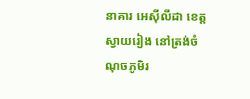នាគារ អេស៊ីលីដា ខេត្តស្វាយរៀង នៅត្រង់ចំណុចភូមិរ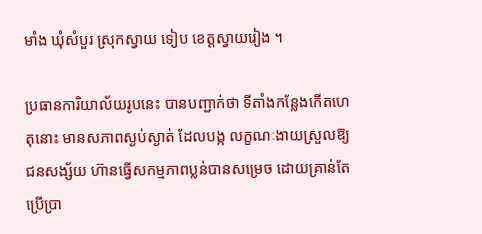មាំង ឃុំសំបួរ ស្រុកស្វាយ ទៀប ខេត្តស្វាយរៀង ។

ប្រធានការិយាល័យរូបនេះ បានបញ្ជាក់ថា ទីតាំងកន្លែងកើតហេតុនោះ មានសភាពស្ងប់ស្ងាត់ ដែលបង្ក លក្ខណៈងាយស្រួលឱ្យជនសង្ស័យ ហ៊ានធ្វើសកម្មភាពប្លន់បានសម្រេច ដោយគ្រាន់តែប្រើប្រា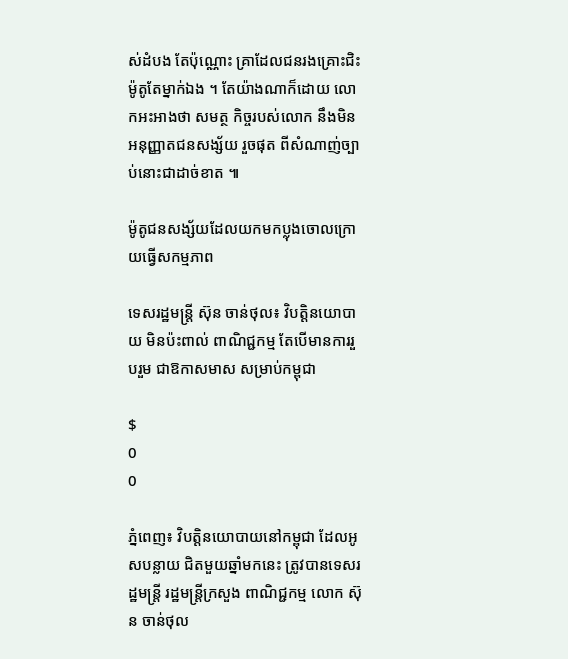ស់ដំបង តែប៉ុណ្ណោះ គ្រាដែលជនរងគ្រោះជិះម៉ូតូតែម្នាក់ឯង ។ តែយ៉ាងណាក៏ដោយ លោកអះអាងថា សមត្ថ កិច្ចរបស់លោក នឹងមិនអនុញ្ញាតជនសង្ស័យ រួចផុត ពីសំណាញ់ច្បាប់នោះជាដាច់ខាត ៕

ម៉ូតូជនសង្ស័យដែលយកមកប្លុងចោលក្រោយធ្វើសកម្មភាព

ទេសរដ្ឋមន្រ្តី ស៊ុន ចាន់ថុល៖ វិបត្តិនយោបាយ មិនប៉ះពាល់ ពាណិជ្ជកម្ម តែបើមានការរួបរួម ជាឱកាសមាស សម្រាប់កម្ពុជា

$
0
0

ភ្នំពេញ៖ វិបត្តិនយោបាយនៅកម្ពុជា ដែលអូសបន្លាយ ជិតមួយឆ្នាំមកនេះ ត្រូវបានទេសរដ្ឋមន្រ្តី រដ្ឋមន្រ្តីក្រសួង ពាណិជ្ជកម្ម លោក ស៊ុន ចាន់ថុល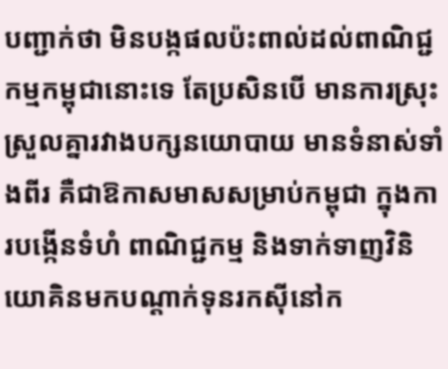បញ្ជាក់ថា មិនបង្កផលប៉ះពាល់ដល់ពាណិជ្ជកម្មកម្ពុជានោះទេ តែប្រសិនបើ មានការស្រុះស្រួលគ្នារវាងបក្សនយោបាយ មានទំនាស់ទាំងពីរ គឺជាឱកាសមាសសម្រាប់កម្ពុជា ក្នុងការបង្កើនទំហំ ពាណិជ្ជកម្ម និងទាក់ទាញវិនិយោគិនមកបណ្តាក់ទុនរកស៊ីនៅក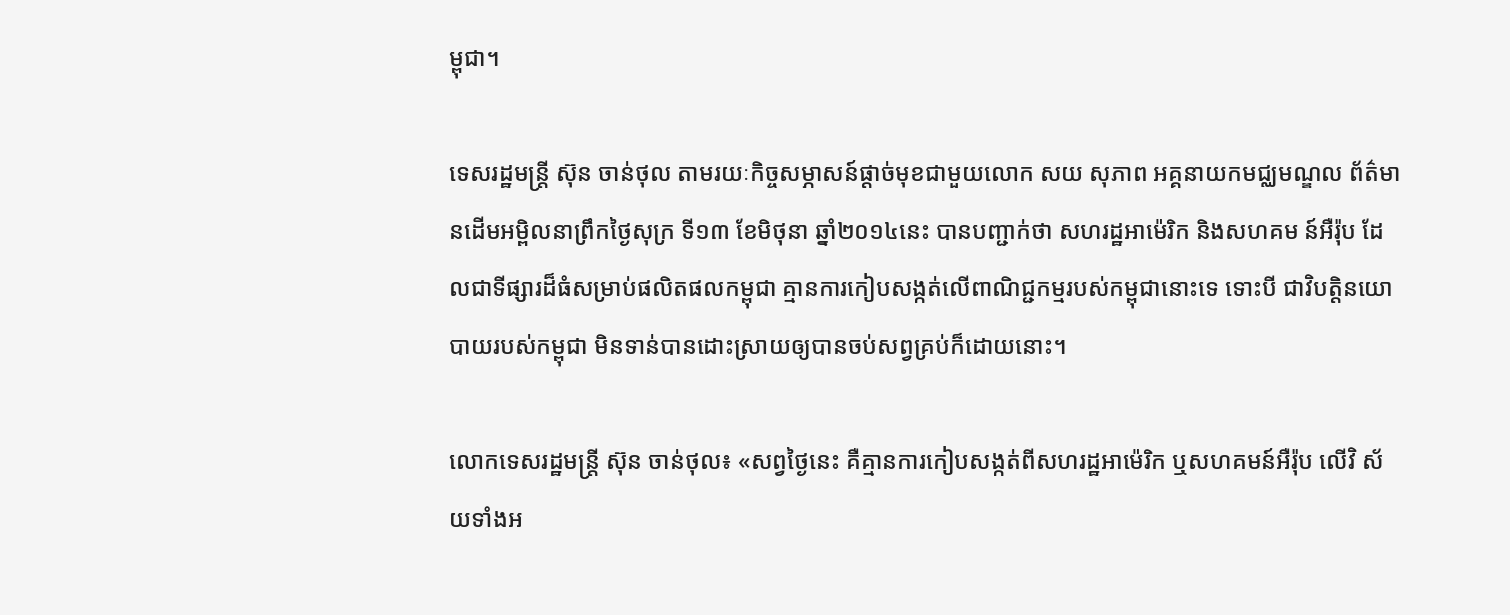ម្ពុជា។

ទេសរដ្ឋមន្រ្តី ស៊ុន ចាន់ថុល តាមរយៈកិច្ចសម្ភាសន៍ផ្តាច់មុខជាមួយលោក សយ សុភាព អគ្គនាយកមជ្ឈមណ្ឌល ព័ត៌មានដើមអម្ពិលនាព្រឹកថ្ងៃសុក្រ ទី១៣ ខែមិថុនា ឆ្នាំ២០១៤នេះ បានបញ្ជាក់ថា សហរដ្ឋអាម៉េរិក និងសហគម ន៍អឺរ៉ុប ដែលជាទីផ្សារដ៏ធំសម្រាប់ផលិតផលកម្ពុជា គ្មានការកៀបសង្កត់លើពាណិជ្ជកម្មរបស់កម្ពុជានោះទេ ទោះបី ជាវិបត្តិនយោបាយរបស់កម្ពុជា មិនទាន់បានដោះស្រាយឲ្យបានចប់សព្វគ្រប់ក៏ដោយនោះ។

លោកទេសរដ្ឋមន្រ្តី ស៊ុន ចាន់ថុល៖ «សព្វថ្ងៃនេះ គឺគ្មានការកៀបសង្កត់ពីសហរដ្ឋអាម៉េរិក ឬសហគមន៍អឺរ៉ុប លើវិ ស័យទាំងអ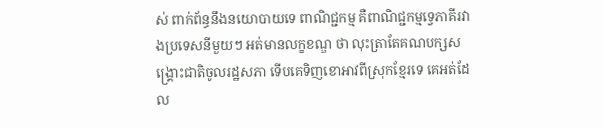ស់ ពាក់ព័ន្ធនឹងនយោបាយទេ ពាណិជ្ជកម្ម គឺពាណិជ្ជកម្មទ្វេភាគីរវាងប្រទេសនីមួយៗ អត់មានលក្ខខណ្ឌ ថា លុះត្រាតែគណបក្សសង្រ្គោះជាតិចូលរដ្ឋសភា ទើបគេទិញខោអាវពីស្រុកខ្មែរទេ គេអត់ដែល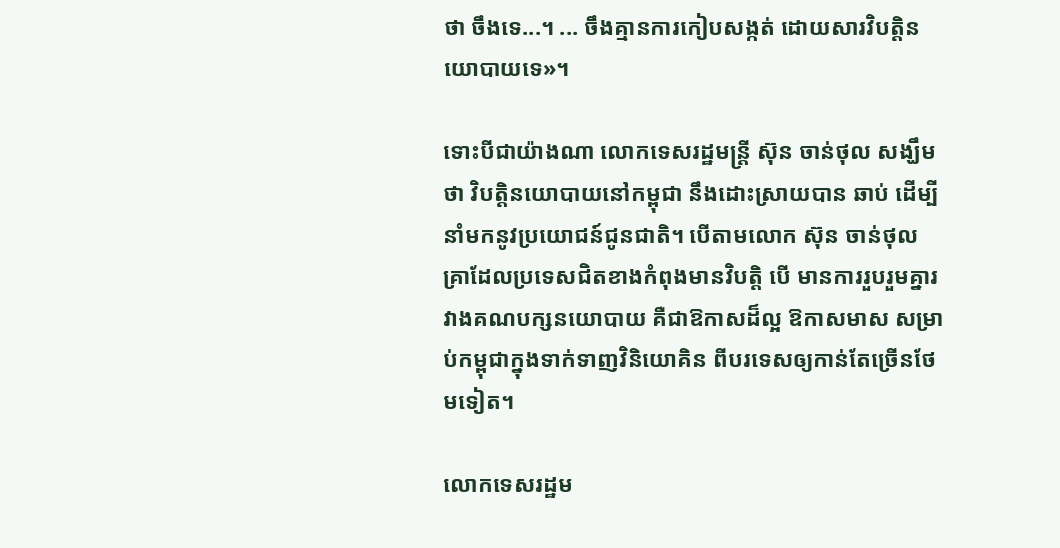ថា ចឹងទេ...។ ... ចឹងគ្មានការកៀបសង្កត់ ដោយសារវិបត្តិនយោបាយទេ»។

ទោះបីជាយ៉ាងណា លោកទេសរដ្ឋមន្រ្តី ស៊ុន ចាន់ថុល សង្ឃឹមថា វិបត្តិនយោបាយនៅកម្ពុជា នឹងដោះស្រាយបាន ឆាប់ ដើម្បីនាំមកនូវប្រយោជន៍ជូនជាតិ។ បើតាមលោក ស៊ុន ចាន់ថុល គ្រាដែលប្រទេសជិតខាងកំពុងមានវិបត្តិ បើ មានការរួបរួមគ្នារវាងគណបក្សនយោបាយ គឺជាឱកាសដ៏ល្អ ឱកាសមាស សម្រាប់កម្ពុជាក្នុងទាក់ទាញវិនិយោគិន ពីបរទេសឲ្យកាន់តែច្រើនថែមទៀត។

លោកទេសរដ្ឋម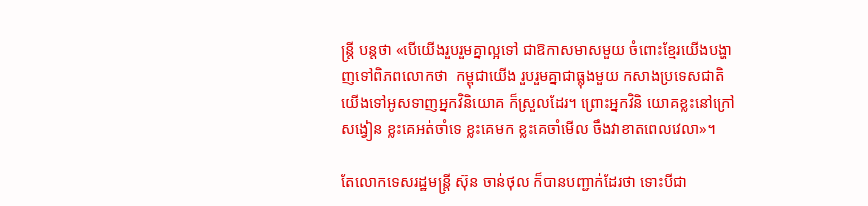ន្រ្តី បន្តថា «បើយើងរួបរួមគ្នាល្អទៅ ជាឱកាសមាសមួយ ចំពោះខ្មែរយើងបង្ហាញទៅពិភពលោកថា  កម្ពុជាយើង រួបរួមគ្នាជាធ្លុងមួយ កសាងប្រទេសជាតិ យើងទៅអូសទាញអ្នកវិនិយោគ ក៏ស្រួលដែរ។ ព្រោះអ្នកវិនិ យោគខ្លះនៅក្រៅសង្វៀន ខ្លះគេអត់ចាំទេ ខ្លះគេមក ខ្លះគេចាំមើល ចឹងវាខាតពេលវេលា»។

តែលោកទេសរដ្ឋមន្រ្តី ស៊ុន ចាន់ថុល ក៏បានបញ្ជាក់ដែរថា ទោះបីជា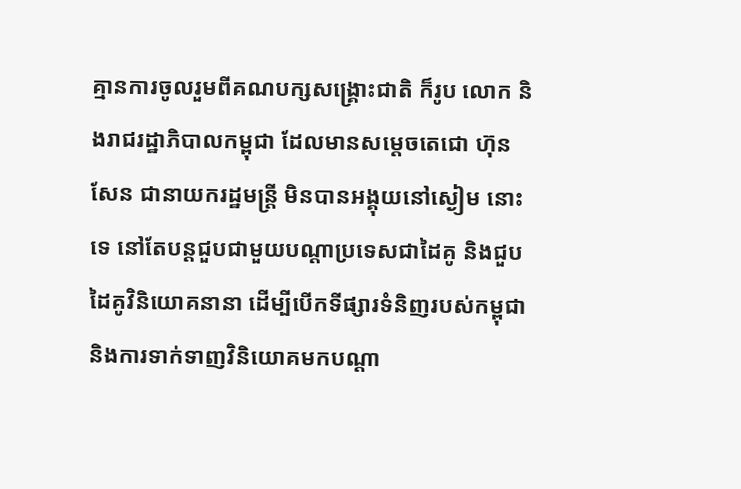គ្មានការចូលរួមពីគណបក្សសង្រ្គោះជាតិ ក៏រូប លោក និងរាជរដ្ឋាភិបាលកម្ពុជា ដែលមានសម្តេចតេជោ ហ៊ុន សែន ជានាយករដ្ឋមន្រ្តី មិនបានអង្គុយនៅស្ងៀម នោះទេ នៅតែបន្តជួបជាមួយបណ្តាប្រទេសជាដៃគូ និងជួបដៃគូវិនិយោគនានា ដើម្បីបើកទីផ្សារទំនិញរបស់កម្ពុជា  និងការទាក់ទាញវិនិយោគមកបណ្តា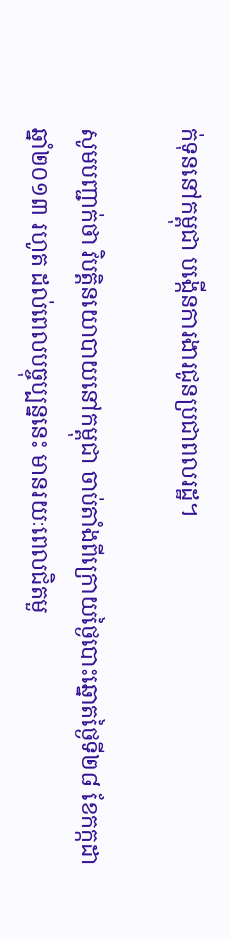ក់ទុននៅកម្ពុជា បង្កើនការងារជូនប្រជាពលរដ្ឋ។

សូមបញ្ជាក់ថា វិបត្តិនយោបាយនៅកម្ពុជា ចាប់តាំងពីក្រោយថ្ងៃបោះឆ្នោតថ្ងៃទី២៨ ខែកក្កដា ឆ្នាំ២០១៣ រហូត ដល់ពេលបច្ចុប្បន្ននេះ មានរយៈពេលជិតមួ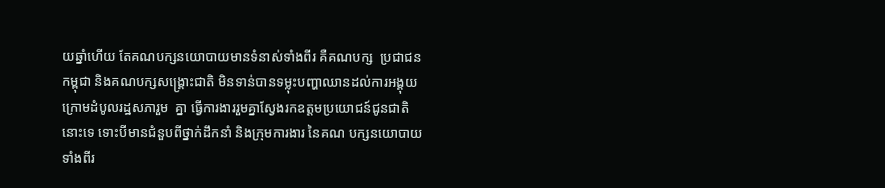យឆ្នាំហើយ តែគណបក្សនយោបាយមានទំនាស់ទាំងពីរ គឺគណបក្ស  ប្រជាជនកម្ពុជា និងគណបក្សសង្រ្គោះជាតិ មិនទាន់បានទម្លុះបញ្ហាឈានដល់ការអង្គុយក្រោមដំបូលរដ្ឋសភារួម  គ្នា ធ្វើការងាររួមគ្នាស្វែងរកឧត្តមប្រយោជន៍ជូនជាតិនោះទេ ទោះបីមានជំនួបពីថ្នាក់ដឹកនាំ និងក្រុមការងារ នៃគណ បក្សនយោបាយទាំងពីរ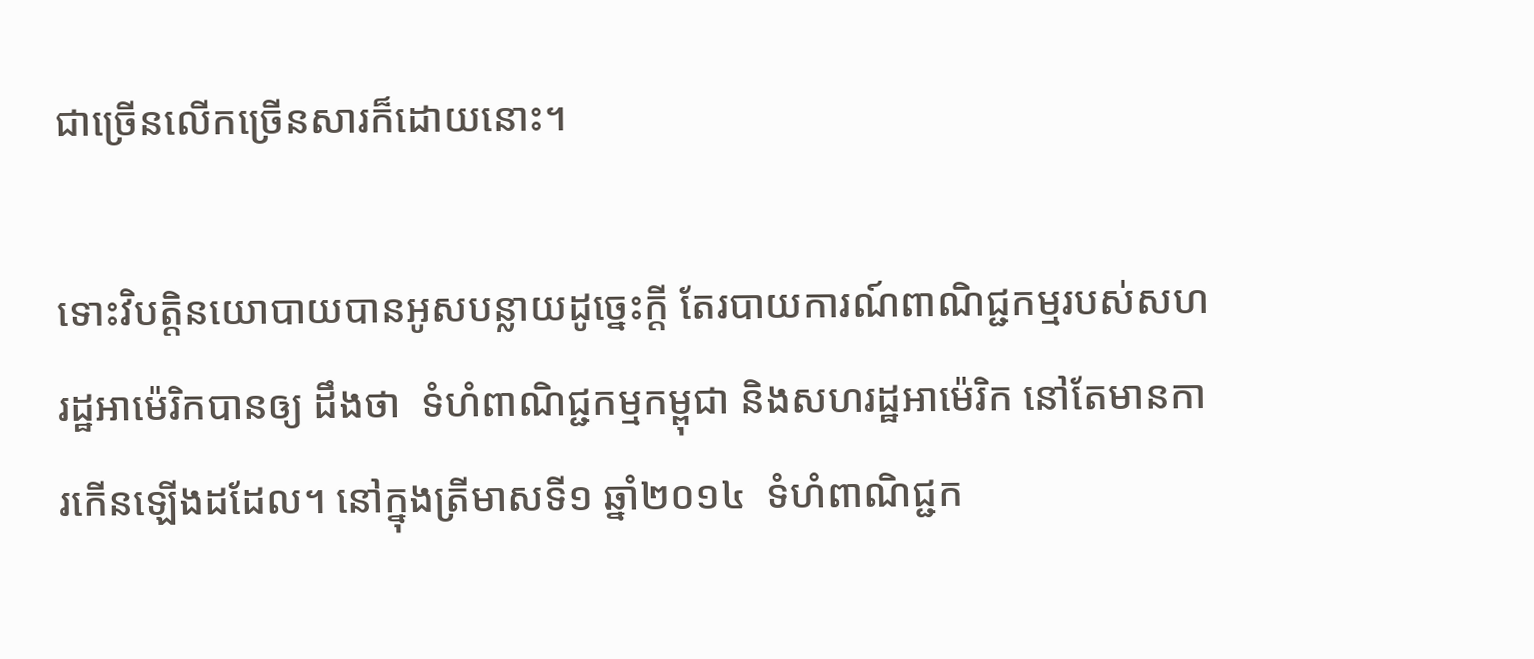ជាច្រើនលើកច្រើនសារក៏ដោយនោះ។

ទោះវិបត្តិនយោបាយបានអូសបន្លាយដូច្នេះក្តី តែរបាយការណ៍ពាណិជ្ជកម្មរបស់សហរដ្ឋអាម៉េរិកបានឲ្យ ដឹងថា  ទំហំពាណិជ្ជកម្មកម្ពុជា និងសហរដ្ឋអាម៉េរិក នៅតែមានការកើនឡើងដដែល។ នៅក្នុងត្រីមាសទី១ ឆ្នាំ២០១៤  ទំហំពាណិជ្ជក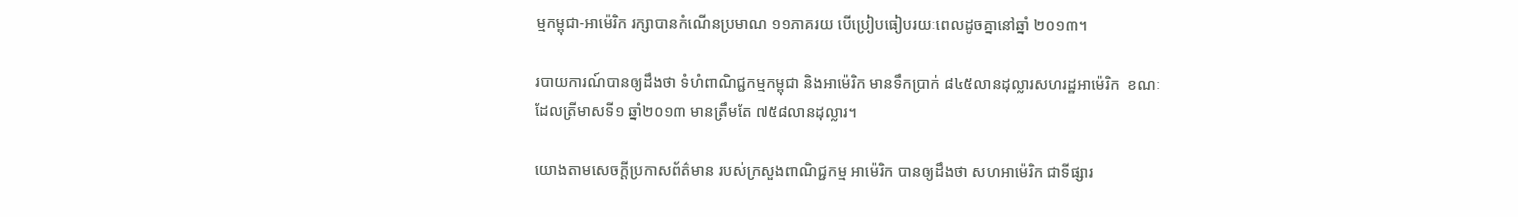ម្មកម្ពុជា-អាម៉េរិក រក្សាបានកំណើនប្រមាណ ១១ភាគរយ បើប្រៀបធៀបរយៈពេលដូចគ្នានៅឆ្នាំ ២០១៣។

របាយការណ៍បានឲ្យដឹងថា ទំហំពាណិជ្ជកម្មកម្ពុជា និងអាម៉េរិក មានទឹកប្រាក់ ៨៤៥លានដុល្លារសហរដ្ឋអាម៉េរិក  ខណៈដែលត្រីមាសទី១ ឆ្នាំ២០១៣ មានត្រឹមតែ ៧៥៨លានដុល្លារ។

យោងតាមសេចក្តីប្រកាសព័ត៌មាន របស់ក្រសួងពាណិជ្ជកម្ម អាម៉េរិក បានឲ្យដឹងថា សហអាម៉េរិក ជាទីផ្សារ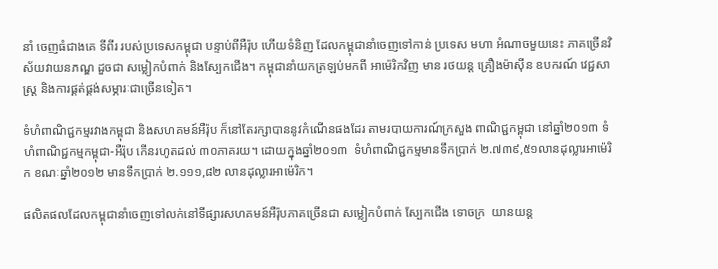នាំ ចេញធំជាងគេ ទីពីរ របស់ប្រទេសកម្ពុជា បន្ទាប់ពីអឺរ៉ុប ហើយទំនិញ ដែលកម្ពុជានាំចេញទៅកាន់ ប្រទេស មហា អំណាចមួយនេះ ភាគច្រើនវិស័យវាយនភណ្ឌ ដួចជា សម្លៀកបំពាក់ និងស្បែកជើង។ កម្ពុជានាំយកត្រឡប់មកពី អាម៉េរិកវិញ មាន រថយន្ត គ្រឿងម៉ាស៊ីន ឧបករណ៍ វេជ្ជសាស្រ្ត និងការផ្គត់ផ្គង់សម្ភារៈជាច្រើនទៀត។

ទំហំពាណិជ្ជកម្មរវាងកម្ពុជា និងសហគមន៍អឺរ៉ុប ក៏នៅតែរក្សាបាននូវកំណើនផងដែរ តាមរបាយការណ៍ក្រសួង ពាណិជ្ជកម្ពុជា នៅឆ្នាំ២០១៣ ទំហំពាណិជ្ជកម្មកម្ពុជា-អឺរ៉ុប កើនរហូតដល់ ៣០ភាគរយ។ ដោយក្នុងឆ្នាំ២០១៣  ទំហំពាណិជ្ជកម្មមានទឹកប្រាក់ ២.៧៣៩,៥១លានដុល្លារអាម៉េរិក ខណៈឆ្នាំ២០១២ មានទឹកប្រាក់ ២.១១១,៨២ លានដុល្លារអាម៉េរិក។

ផលិតផលដែលកម្ពុជានាំចេញទៅលក់នៅទីផ្សារសហគមន៍អឺរ៉ុបភាគច្រើនជា សម្លៀកបំពាក់ ស្បែកជើង ទោចក្រ  យានយន្ត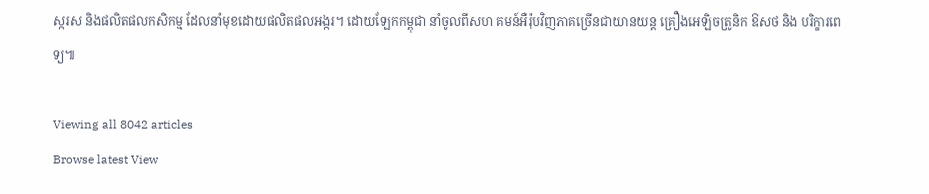ស្ករស និងផលិតផលកសិកម្ម ដែលនាំមុខដោយផលិតផលអង្ករ។ ដោយឡែកកម្ពុជា នាំចូលពីសហ គមន៍អឺរ៉ុបវិញភាគច្រើនជាយានយន្ត គ្រឿងអេឡិចត្រូនិក ឱសថ និង បរិក្ខារពេទ្យ៕

Viewing all 8042 articles
Browse latest View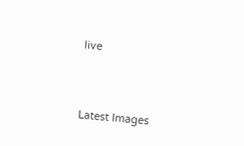live




Latest Images